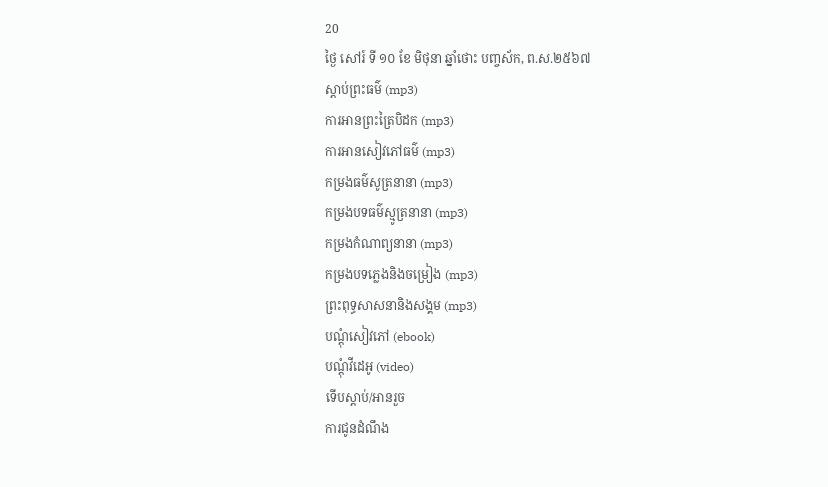20
ថ្ងៃ សៅរ៍ ទី ១០ ខែ មិថុនា ឆ្នាំថោះ បញ្ចស័ក, ព.ស.២៥៦៧
ស្តាប់ព្រះធម៌ (mp3)
ការអានព្រះត្រៃបិដក (mp3)
ការអានសៀវភៅធម៌ (mp3)
កម្រងធម៌សូត្រនានា (mp3)
កម្រងបទធម៌ស្មូត្រនានា (mp3)
កម្រងកំណាព្យនានា (mp3)
កម្រងបទភ្លេងនិងចម្រៀង (mp3)
ព្រះពុទ្ធសាសនានិងសង្គម (mp3)
បណ្តុំសៀវភៅ (ebook)
បណ្តុំវីដេអូ (video)
ទើបស្តាប់/អានរួច
ការជូនដំណឹង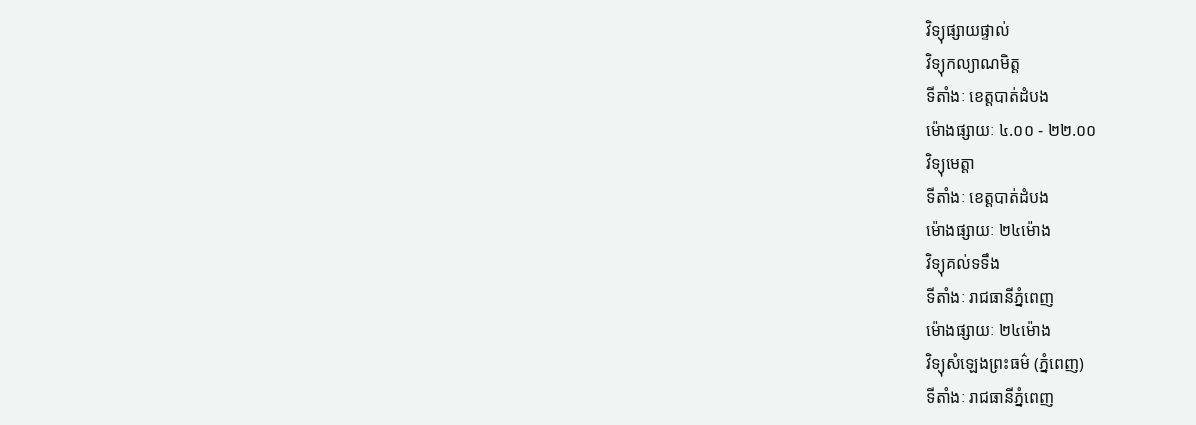វិទ្យុផ្សាយផ្ទាល់
វិទ្យុកល្យាណមិត្ត
ទីតាំងៈ ខេត្តបាត់ដំបង
ម៉ោងផ្សាយៈ ៤.០០ - ២២.០០
វិទ្យុមេត្តា
ទីតាំងៈ ខេត្តបាត់ដំបង
ម៉ោងផ្សាយៈ ២៤ម៉ោង
វិទ្យុគល់ទទឹង
ទីតាំងៈ រាជធានីភ្នំពេញ
ម៉ោងផ្សាយៈ ២៤ម៉ោង
វិទ្យុសំឡេងព្រះធម៌ (ភ្នំពេញ)
ទីតាំងៈ រាជធានីភ្នំពេញ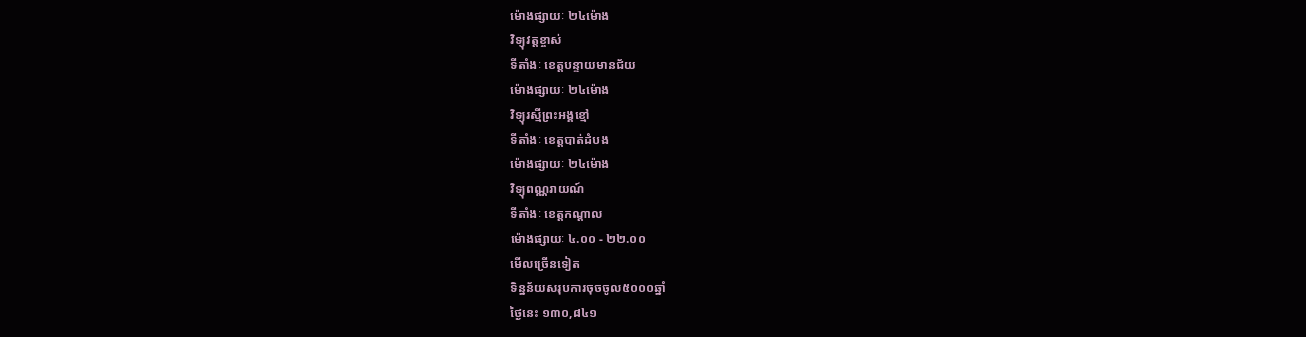ម៉ោងផ្សាយៈ ២៤ម៉ោង
វិទ្យុវត្តខ្ចាស់
ទីតាំងៈ ខេត្តបន្ទាយមានជ័យ
ម៉ោងផ្សាយៈ ២៤ម៉ោង
វិទ្យុរស្មីព្រះអង្គខ្មៅ
ទីតាំងៈ ខេត្តបាត់ដំបង
ម៉ោងផ្សាយៈ ២៤ម៉ោង
វិទ្យុពណ្ណរាយណ៍
ទីតាំងៈ ខេត្តកណ្តាល
ម៉ោងផ្សាយៈ ៤.០០ - ២២.០០
មើលច្រើនទៀត
ទិន្នន័យសរុបការចុចចូល៥០០០ឆ្នាំ
ថ្ងៃនេះ ១៣០,៨៤១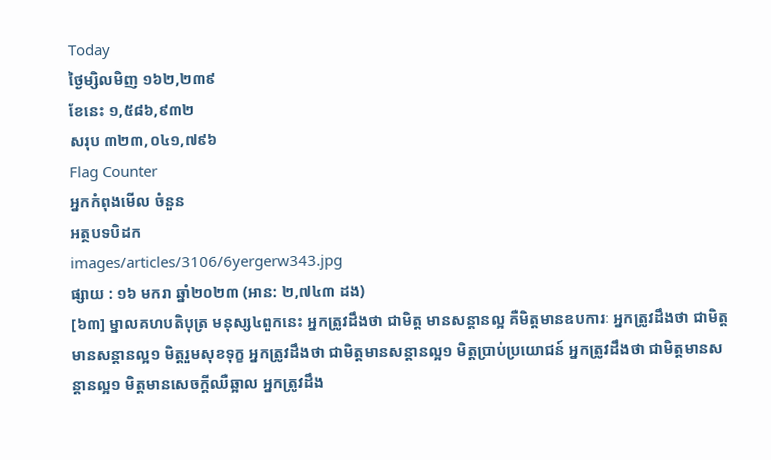Today
ថ្ងៃម្សិលមិញ ១៦២,២៣៩
ខែនេះ ១,៥៨៦,៩៣២
សរុប ៣២៣,០៤១,៧៩៦
Flag Counter
អ្នកកំពុងមើល ចំនួន
អត្ថបទបិដក
images/articles/3106/6yergerw343.jpg
ផ្សាយ : ១៦ មករា ឆ្នាំ២០២៣ (អាន: ២,៧៤៣ ដង)
[៦៣] ម្នាលគហបតិបុត្រ មនុស្ស៤ពួកនេះ អ្នកត្រូវដឹងថា ជាមិត្ត មានសន្តានល្អ គឺមិត្តមានឧបការៈ អ្នកត្រូវដឹងថា ជាមិត្តមានសន្តានល្អ១ មិត្តរួមសុខទុក្ខ អ្នកត្រូវដឹងថា ជាមិត្តមានសន្តានល្អ១ មិត្តប្រាប់ប្រយោជន៍ អ្នកត្រូវដឹងថា ជាមិត្តមានសន្តានល្អ១ មិត្តមានសេចក្តីឈឺឆ្អាល អ្នកត្រូវដឹង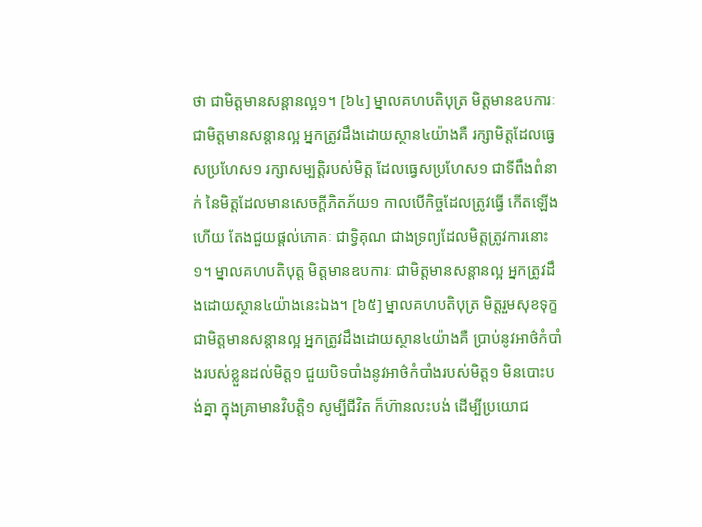ថា ជាមិត្តមានសន្តានល្អ១។ [៦៤] ម្នាលគហបតិបុត្រ មិត្តមានឧបការៈ ជាមិត្តមានសន្តានល្អ អ្នកត្រូវដឹងដោយស្ថាន៤យ៉ាងគឺ រក្សាមិត្តដែលធ្វេសប្រហែស១ រក្សាសម្បត្តិរបស់មិត្ត ដែលធ្វេសប្រហែស១ ជាទីពឹងពំនាក់ នៃមិត្តដែលមានសេចក្តីភិតភ័យ១ កាលបើកិច្ចដែលត្រូវធ្វើ កើតឡើងហើយ តែងជួយផ្តល់ភោគៈ ជាទ្វិគុណ ជាងទ្រព្យដែលមិត្តត្រូវការនោះ១។ ម្នាលគហបតិបុត្ត មិត្តមានឧបការៈ ជាមិត្តមានសន្តានល្អ អ្នកត្រូវដឹងដោយស្ថាន៤យ៉ាងនេះឯង។ [៦៥] ម្នាលគហបតិបុត្រ មិត្តរួមសុខទុក្ខ ជាមិត្តមានសន្តានល្អ អ្នកត្រូវដឹងដោយស្ថាន៤យ៉ាងគឺ ប្រាប់នូវអាថ៌កំបាំងរបស់ខ្លួនដល់មិត្ត១ ជួយបិទបាំងនូវអាថ៌កំបាំងរបស់មិត្ត១ មិនបោះបង់គ្នា ក្នុងគ្រាមានវិបត្តិ១ សូម្បីជីវិត ក៏ហ៊ានលះបង់ ដើម្បីប្រយោជ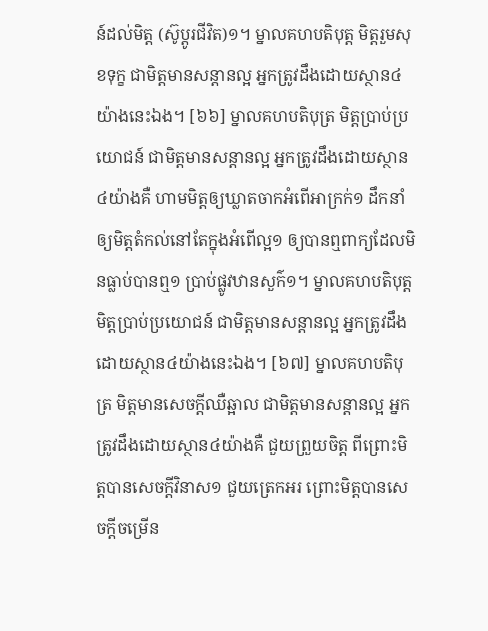ន៍ដល់មិត្ត (ស៊ូប្តូរជីវិត)១។ ម្នាលគហបតិបុត្ត មិត្តរួមសុខទុក្ខ ជាមិត្តមានសន្តានល្អ អ្នកត្រូវដឹងដោយស្ថាន៤យ៉ាងនេះឯង។ [៦៦] ម្នាលគហបតិបុត្រ មិត្តប្រាប់ប្រយោជន៍ ជាមិត្តមានសន្តានល្អ អ្នកត្រូវដឹងដោយស្ថាន៤យ៉ាងគឺ ហាមមិត្តឲ្យឃ្លាតចាកអំពើអាក្រក់១ ដឹកនាំឲ្យមិត្តតំកល់នៅតែក្នុងអំពើល្អ១ ឲ្យបានឮពាក្យដែលមិនធ្លាប់បានឮ១ ប្រាប់ផ្លូវឋានសួក៌១។ ម្នាលគហបតិបុត្ត មិត្តប្រាប់ប្រយោជន៍ ជាមិត្តមានសន្តានល្អ អ្នកត្រូវដឹងដោយស្ថាន៤យ៉ាងនេះឯង។ [៦៧] ម្នាលគហបតិបុត្រ មិត្តមានសេចក្តីឈឺឆ្អាល ជាមិត្តមានសន្តានល្អ អ្នកត្រូវដឹងដោយស្ថាន៤យ៉ាងគឺ ជួយព្រួយចិត្ត ពីព្រោះមិត្តបានសេចក្តីវិនាស១ ជួយត្រេកអរ ព្រោះមិត្តបានសេចក្តីចម្រើន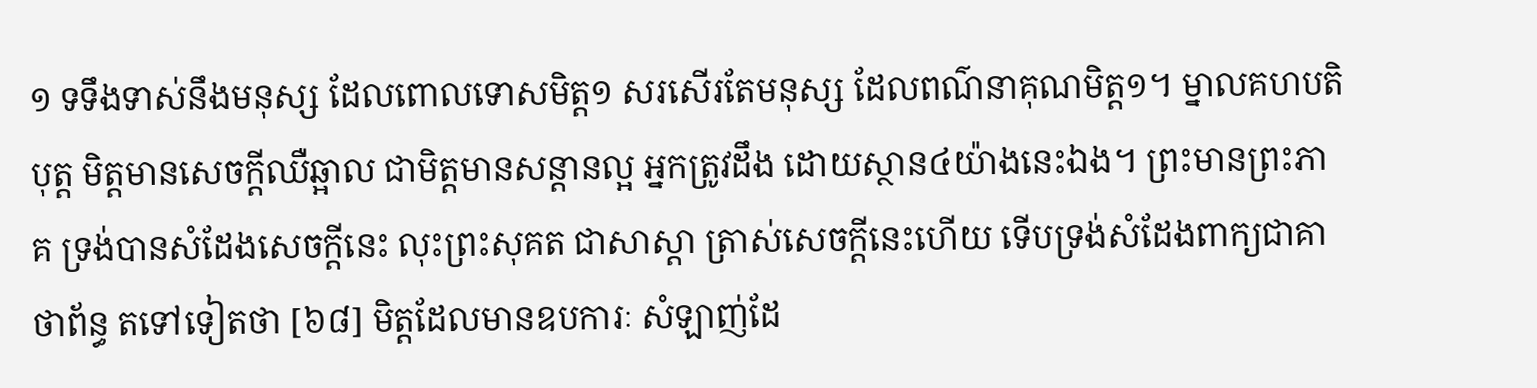១ ទទឹងទាស់នឹងមនុស្ស ដែលពោលទោសមិត្ត១ សរសើរតែមនុស្ស ដែលពណ៌នាគុណមិត្ត១។ ម្នាលគហបតិបុត្ត មិត្តមានសេចក្តីឈឺឆ្អាល ជាមិត្តមានសន្តានល្អ អ្នកត្រូវដឹង ដោយស្ថាន៤យ៉ាងនេះឯង។ ព្រះមានព្រះភាគ ទ្រង់បានសំដែងសេចក្តីនេះ លុះព្រះសុគត ជាសាស្តា ត្រាស់សេចក្តីនេះហើយ ទើបទ្រង់សំដែងពាក្យជាគាថាព័ន្ធ តទៅទៀតថា [៦៨] មិត្តដែលមានឧបការៈ សំឡាញ់ដែ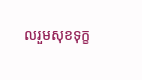លរួមសុខទុក្ខ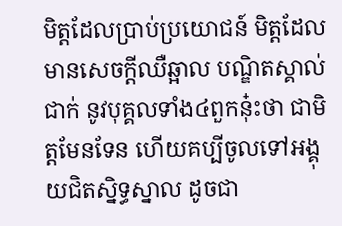មិត្តដែលប្រាប់ប្រយោជន៍ មិត្តដែលមានសេចក្តីឈឺឆ្អាល បណ្ឌិតស្គាល់ជាក់ នូវបុគ្គលទាំង៤ពួកនុ៎ះថា ជាមិត្តមែនទែន ហើយគប្បីចូលទៅអង្គុយជិតស្និទ្ធស្នាល ដូចជា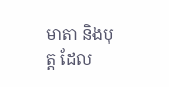មាតា និងបុត្ត ដែល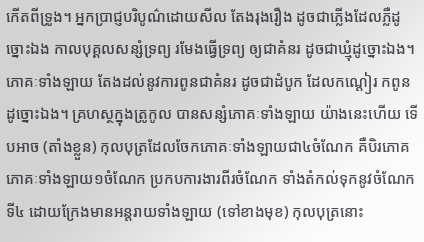កើតពីទ្រូង។ អ្នកប្រាជ្ញបរិបូណ៌ដោយសីល តែងរុងរឿង ដូចជាភ្លើងដែលភ្លឺដូច្នោះឯង កាលបុគ្គលសន្សំទ្រព្យ រមែងធ្វើទ្រព្យ ឲ្យជាគំនរ ដូចជាឃ្មុំដូច្នោះឯង។ ភោគៈទាំងឡាយ តែងដល់នូវការពូនជាគំនរ ដូចជាដំបូក ដែលកណ្តៀរ កពូន ដូច្នោះឯង។ គ្រហស្ថក្នុងត្រូកូល បានសន្សំភោគៈទាំងឡាយ យ៉ាងនេះហើយ ទើបអាច (តាំងខ្លួន) កុលបុត្រដែលចែកភោគៈទាំងឡាយជា៤ចំណែក គឺបិរភោគភោគៈទាំងឡាយ១ចំណែក ប្រកបការងារពីរចំណែក ទាំងតំកល់ទុកនូវចំណែកទី៤ ដោយក្រែងមានអន្តរាយទាំងឡាយ (ទៅខាងមុខ) កុលបុត្រនោះ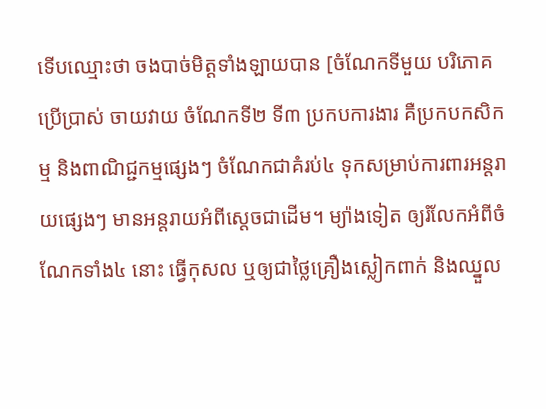ទើបឈ្មោះថា ចងបាច់មិត្តទាំងឡាយបាន [ចំណែកទីមួយ បរិភោគ ប្រើប្រាស់ ចាយវាយ ចំណែកទី២ ទី៣ ប្រកបការងារ គឺប្រកបកសិកម្ម និងពាណិជ្ជកម្មផ្សេងៗ ចំណែកជាគំរប់៤ ទុកសម្រាប់ការពារអន្តរាយផ្សេងៗ មានអន្តរាយអំពីស្តេចជាដើម។ ម្យ៉ាងទៀត ឲ្យរំលែកអំពីចំណែកទាំង៤ នោះ ធ្វើកុសល ឬឲ្យជាថ្លៃគ្រឿងស្លៀកពាក់ និងឈ្នួល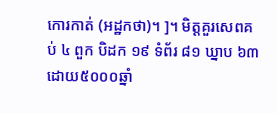កោរកាត់ (អដ្ឋកថា)។ ]។ មិត្តគួរសេពគប់ ៤ ពួក បិដក ១៩ ទំព័រ ៨១ ឃ្នាប ៦៣ ដោយ៥០០០ឆ្នាំ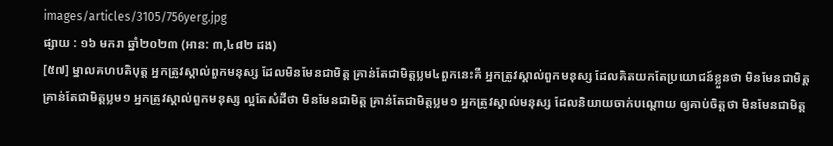images/articles/3105/756yerg.jpg
ផ្សាយ : ១៦ មករា ឆ្នាំ២០២៣ (អាន: ៣,៤៨២ ដង)
[៥៧] ម្នាលគហបតិបុត្ត អ្នកត្រូវស្គាល់ពួកមនុស្ស ដែលមិនមែនជាមិត្ត គ្រាន់តែជាមិត្តប្លម៤ពួកនេះគឺ អ្នកត្រូវស្គាល់ពួកមនុស្ស ដែលគិតយកតែប្រយោជន៍ខ្លួនថា មិនមែនជាមិត្ត គ្រាន់តែជាមិត្តប្លម១ អ្នកត្រូវស្គាល់ពួកមនុស្ស ល្អតែសំដីថា មិនមែនជាមិត្ត គ្រាន់តែជាមិត្តប្លម១ អ្នកត្រូវស្គាល់មនុស្ស ដែលនិយាយចាក់បណ្តោយ ឲ្យគាប់ចិត្តថា មិនមែនជាមិត្ត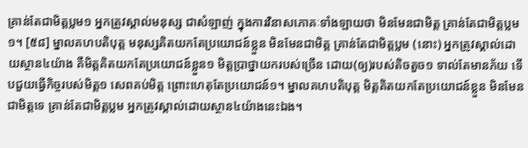គ្រាន់តែជាមិត្តប្លម១ អ្នកត្រូវស្គាល់មនុស្ស ជាសំឡាញ់ ក្នុងការវិនាសភោគៈទាំងឡាយថា មិនមែនជាមិត្ត គ្រាន់តែជាមិត្តប្លម១។ [៥៨] ម្នាលគហបតិបុត្ត មនុស្សគិតយកតែប្រយោជន៍ខ្លួន មិនមែនជាមិត្ត គ្រាន់តែជាមិត្តប្លម (នោះ) អ្នកត្រូវស្គាល់ដោយស្ថាន៤យ៉ាង គឺមិត្តគិតយកតែប្រយោជន៍ខ្លួន១ មិត្តប្រាថ្នាយករបស់ច្រើន ដោយ(ឲ្យ)របស់តិចតួច១ ទាល់តែមានភ័យ ទើបជួយធ្វើកិច្ចរបស់មិត្ត១ សេពគប់មិត្ត ព្រោះហេតុតែប្រយោជន៍១។ ម្នាលគហបតិបុត្ត មិត្តគិតយកតែប្រយោជន៍ខ្លួន មិនមែនជាមិត្តទេ គ្រាន់តែជាមិត្តប្លម អ្នកត្រូវស្គាល់ដោយស្ថាន៤យ៉ាងនេះឯង។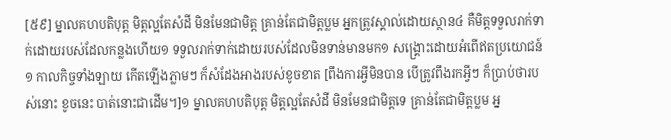[៥៩] ម្នាលគហបតិបុត្ត មិត្តល្អតែសំដី មិនមែនជាមិត្ត គ្រាន់តែជាមិត្តប្លម អ្នកត្រូវស្គាល់ដោយស្ថាន៤ គឺមិត្តទទួលរាក់ទាក់ដោយរបស់ដែលកន្លងហើយ១ ទទួលរាក់ទាក់ដោយរបស់ដែលមិនទាន់មានមក១ សង្គ្រោះដោយអំពើឥតប្រយោជន៍ ១ កាលកិច្ចទាំងឡាយ កើតឡើងភ្លាមៗ ក៏សំដែងអាងរបស់ខូចខាត [ពឹងការអ្វីមិនបាន បើត្រូវពឹងរកអ្វីៗ ក៏ប្រាប់ថារបស់នោះ ខូចនេះ បាត់នោះជាដើម។]១ ម្នាលគហបតិបុត្ត មិត្តល្អតែសំដី មិនមែនជាមិត្តទេ គ្រាន់តែជាមិត្តប្លម អ្ន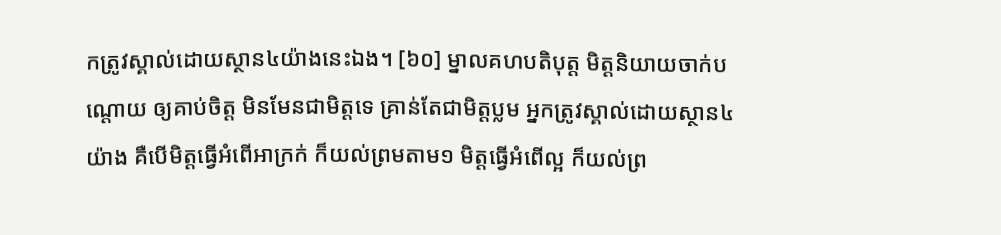កត្រូវស្គាល់ដោយស្ថាន៤យ៉ាងនេះឯង។ [៦០] ម្នាលគហបតិបុត្ត មិត្តនិយាយចាក់បណ្តោយ ឲ្យគាប់ចិត្ត មិនមែនជាមិត្តទេ គ្រាន់តែជាមិត្តប្លម អ្នកត្រូវស្គាល់ដោយស្ថាន៤យ៉ាង គឺបើមិត្តធ្វើអំពើអាក្រក់ ក៏យល់ព្រមតាម១ មិត្តធ្វើអំពើល្អ ក៏យល់ព្រ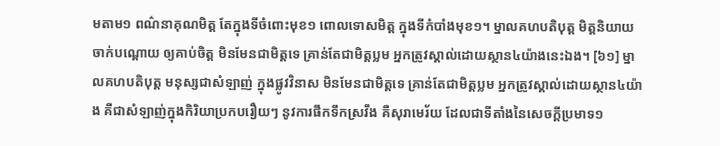មតាម១ ពណ៌នាគុណមិត្ត តែក្នុងទីចំពោះមុខ១ ពោលទោសមិត្ត ក្នុងទីកំបាំងមុខ១។ ម្នាលគហបតិបុត្ត មិត្តនិយាយចាក់បណ្តោយ ឲ្យគាប់ចិត្ត មិនមែនជាមិត្តទេ គ្រាន់តែជាមិត្តប្លម អ្នកត្រូវស្គាល់ដោយស្ថាន៤យ៉ាងនេះឯង។ [៦១] ម្នាលគហបតិបុត្ត មនុស្សជាសំឡាញ់ ក្នុងផ្លូវវិនាស មិនមែនជាមិត្តទេ គ្រាន់តែជាមិត្តប្លម អ្នកត្រូវស្គាល់ដោយស្ថាន៤យ៉ាង គឺជាសំឡាញ់ក្នុងកិរិយាប្រកបរឿយៗ នូវការផឹកទឹកស្រវឹង គឺសុរាមេរ័យ ដែលជាទីតាំងនៃសេចក្តីប្រមាទ១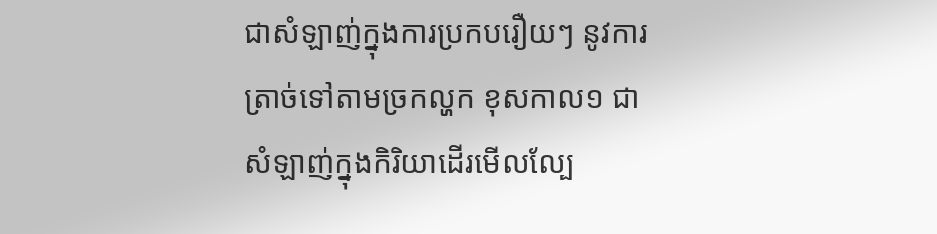ជាសំឡាញ់ក្នុងការប្រកបរឿយៗ នូវការត្រាច់ទៅតាមច្រកល្ហក ខុសកាល១ ជាសំឡាញ់ក្នុងកិរិយាដើរមើលល្បែ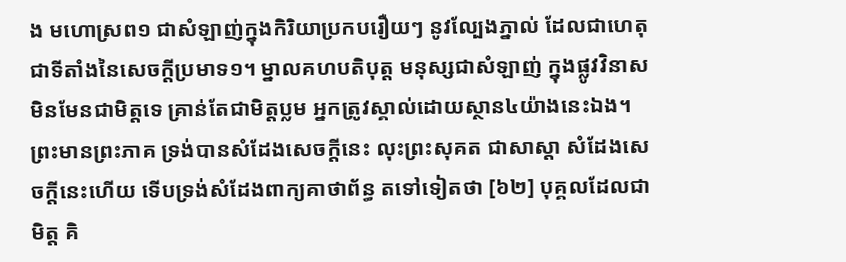ង មហោស្រព១ ជាសំឡាញ់ក្នុងកិរិយាប្រកបរឿយៗ នូវល្បែងភ្នាល់ ដែលជាហេតុ ជាទីតាំងនៃសេចក្តីប្រមាទ១។ ម្នាលគហបតិបុត្ត មនុស្សជាសំឡាញ់ ក្នុងផ្លូវវិនាស មិនមែនជាមិត្តទេ គ្រាន់តែជាមិត្តប្លម អ្នកត្រូវស្គាល់ដោយស្ថាន៤យ៉ាងនេះឯង។ ព្រះមានព្រះភាគ ទ្រង់បានសំដែងសេចក្តីនេះ លុះព្រះសុគត ជាសាស្តា សំដែងសេចក្តីនេះហើយ ទើបទ្រង់សំដែងពាក្យគាថាព័ន្ធ តទៅទៀតថា [៦២] បុគ្គលដែលជាមិត្ត គិ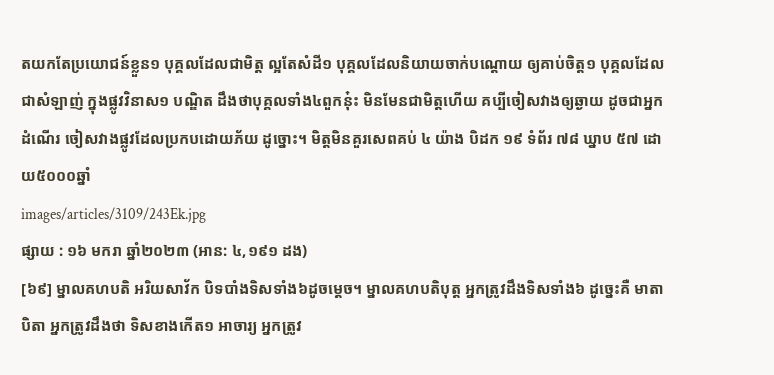តយកតែប្រយោជន៍ខ្លួន១ បុគ្គលដែលជាមិត្ត ល្អតែសំដី១ បុគ្គលដែលនិយាយចាក់បណ្តោយ ឲ្យគាប់ចិត្ត១ បុគ្គលដែលជាសំឡាញ់ ក្នុងផ្លូវវិនាស១ បណ្ឌិត ដឹងថាបុគ្គលទាំង៤ពួកនុ៎ះ មិនមែនជាមិត្តហើយ គប្បីចៀសវាងឲ្យឆ្ងាយ ដូចជាអ្នកដំណើរ ចៀសវាងផ្លូវដែលប្រកបដោយភ័យ ដូច្នោះ។ មិត្តមិនគួរសេពគប់ ៤ យ៉ាង បិដក ១៩ ទំព័រ ៧៨ ឃ្នាប ៥៧ ដោយ៥០០០ឆ្នាំ
images/articles/3109/243Ek.jpg
ផ្សាយ : ១៦ មករា ឆ្នាំ២០២៣ (អាន: ៤,១៩១ ដង)
[៦៩] ម្នាលគហបតិ អរិយសាវ័ក បិទបាំងទិសទាំង៦ដូចម្តេច។ ម្នាលគហបតិបុត្ត អ្នកត្រូវដឹងទិសទាំង៦ ដូច្នេះគឺ មាតាបិតា អ្នកត្រូវដឹងថា ទិសខាងកើត១ អាចារ្យ អ្នកត្រូវ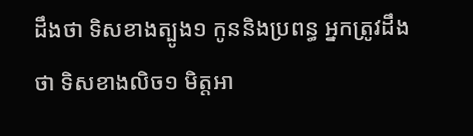ដឹងថា ទិសខាងត្បូង១ កូននិងប្រពន្ធ អ្នកត្រូវដឹងថា ទិសខាងលិច១ មិត្តអា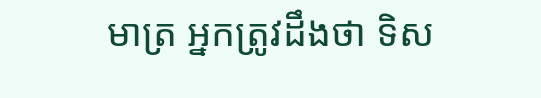មាត្រ អ្នកត្រូវដឹងថា ទិស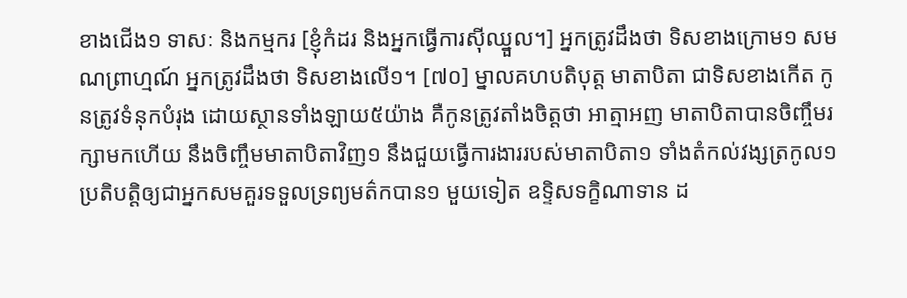ខាងជើង១ ទាសៈ និងកម្មករ [ខ្ញុំកំដរ និងអ្នកធ្វើការស៊ីឈ្នួល។] អ្នកត្រូវដឹងថា ទិសខាងក្រោម១ សមណព្រាហ្មណ៍ អ្នកត្រូវដឹងថា ទិសខាងលើ១។ [៧០] ម្នាលគហបតិបុត្ត មាតាបិតា ជាទិសខាងកើត កូនត្រូវទំនុកបំរុង ដោយស្ថានទាំងឡាយ៥យ៉ាង គឺកូនត្រូវតាំងចិត្តថា អាត្មាអញ មាតាបិតាបានចិញ្ចឹមរក្សាមកហើយ នឹងចិញ្ចឹមមាតាបិតាវិញ១ នឹងជួយធ្វើការងាររបស់មាតាបិតា១ ទាំងតំកល់វង្សត្រកូល១ ប្រតិបត្តិឲ្យជាអ្នកសមគួរទទួលទ្រព្យមត៌កបាន១ មួយទៀត ឧទ្ទិសទក្ខិណាទាន ដ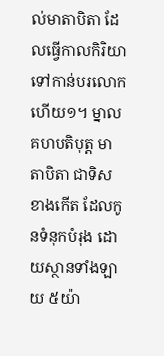ល់មាតាបិតា ដែលធ្វើកាលកិរិយា ទៅកាន់បរលោកហើយ១។ ម្នាលគហបតិបុត្ត មាតាបិតា ជាទិសខាងកើត ដែលកូនទំនុកបំរុង ដោយស្ថានទាំងឡាយ ៥យ៉ា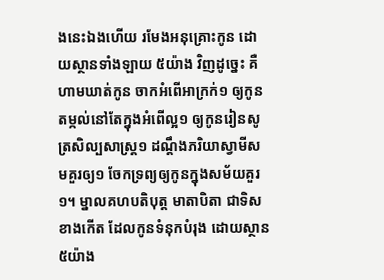ងនេះឯងហើយ រមែងអនុគ្រោះកូន ដោយស្ថានទាំងឡាយ ៥យ៉ាង វិញដូច្នេះ គឺហាមឃាត់កូន ចាកអំពើអាក្រក់១ ឲ្យកូនតម្កល់នៅតែក្នុងអំពើល្អ១ ឲ្យកូនរៀនសូត្រសិល្បសាស្ត្រ១ ដណ្តឹងភរិយាស្វាមីសមគួរឲ្យ១ ចែកទ្រព្យឲ្យកូនក្នុងសម័យគួរ១។ ម្នាលគហបតិបុត្ត មាតាបិតា ជាទិសខាងកើត ដែលកូនទំនុកបំរុង ដោយស្ថាន៥យ៉ាង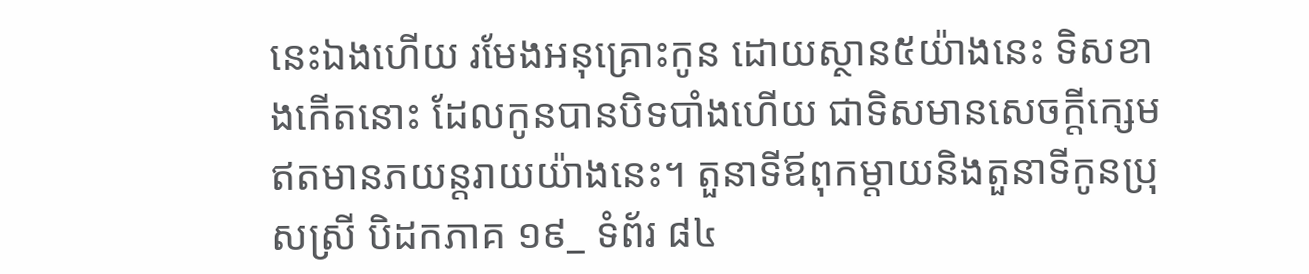នេះឯងហើយ រមែងអនុគ្រោះកូន ដោយស្ថាន៥យ៉ាងនេះ ទិសខាងកើតនោះ ដែលកូនបានបិទបាំងហើយ ជាទិសមានសេចក្តីក្សេម ឥតមានភយន្តរាយយ៉ាងនេះ។ តួនាទីឪពុកម្តាយនិងតួនាទីកូនប្រុសស្រី បិដកភាគ ១៩_ ទំព័រ ៨៤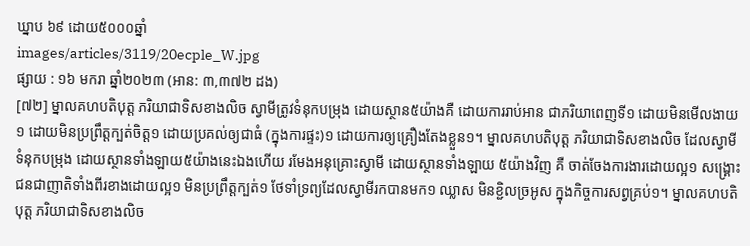ឃ្នាប ៦៩ ដោយ៥០០០ឆ្នាំ
images/articles/3119/20ecple_W.jpg
ផ្សាយ : ១៦ មករា ឆ្នាំ២០២៣ (អាន: ៣,៣៧២ ដង)
[៧២] ម្នាលគហបតិបុត្ត ភរិយាជាទិសខាងលិច ស្វាមីត្រូវទំនុកបម្រុង ដោយស្ថាន៥យ៉ាងគឺ ដោយការរាប់អាន ជាភរិយាពេញទី១ ដោយមិនមើលងាយ១ ដោយមិនប្រព្រឹត្តក្បត់ចិត្ត១ ដោយប្រគល់ឲ្យជាធំ (ក្នុងការផ្ទះ)១ ដោយការឲ្យគ្រឿងតែងខ្លួន១។ ម្នាលគហបតិបុត្ត ភរិយាជាទិសខាងលិច ដែលស្វាមីទំនុកបម្រុង ដោយស្ថានទាំងឡាយ៥យ៉ាងនេះឯងហើយ រមែងអនុគ្រោះស្វាមី ដោយស្ថានទាំងឡាយ ៥យ៉ាងវិញ គឺ ចាត់ចែងការងារដោយល្អ១ សង្គ្រោះជនជាញាតិទាំងពីរខាងដោយល្អ១ មិនប្រព្រឹត្តក្បត់១ ថែទាំទ្រព្យដែលស្វាមីរកបានមក១ ឈ្លាស មិនខ្ជិលច្រអូស ក្នុងកិច្ចការសព្វគ្រប់១។ ម្នាលគហបតិបុត្ត ភរិយាជាទិសខាងលិច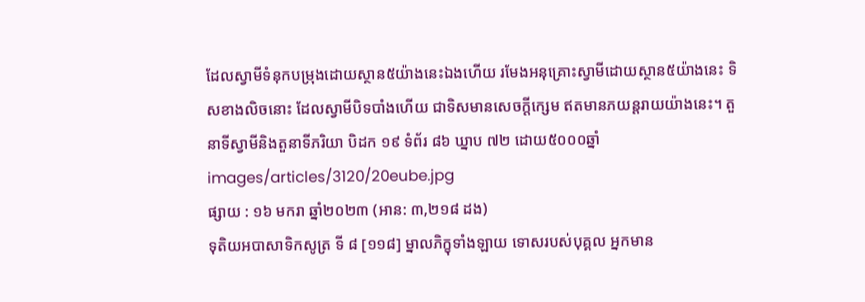ដែលស្វាមីទំនុកបម្រុងដោយស្ថាន៥យ៉ាងនេះឯងហើយ រមែងអនុគ្រោះស្វាមីដោយស្ថាន៥យ៉ាងនេះ ទិសខាងលិចនោះ ដែលស្វាមីបិទបាំងហើយ ជាទិសមានសេចក្តីក្សេម ឥតមានភយន្តរាយយ៉ាងនេះ។ តួនាទីស្វាមីនិងតួនាទីភរិយា បិដក ១៩ ទំព័រ ៨៦ ឃ្នាប ៧២ ដោយ៥០០០ឆ្នាំ
images/articles/3120/20eube.jpg
ផ្សាយ : ១៦ មករា ឆ្នាំ២០២៣ (អាន: ៣,២១៨ ដង)
ទុតិយអបាសាទិកសូត្រ ទី ៨ [១១៨] ម្នាលភិក្ខុទាំងឡាយ ទោសរបស់បុគ្គល អ្នកមាន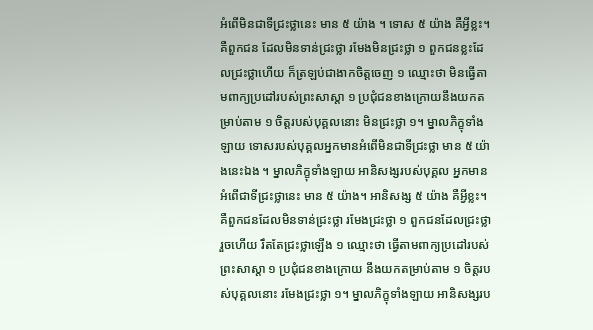អំពើមិនជាទីជ្រះថ្លានេះ មាន ៥ យ៉ាង ។ ទោស ៥ យ៉ាង គឺអ្វីខ្លះ។ គឺពួកជន ដែលមិនទាន់ជ្រះថ្លា រមែងមិនជ្រះថ្លា ១ ពួកជនខ្លះដែលជ្រះថ្លាហើយ ក៏ត្រឡប់ជាងាកចិត្តចេញ ១ ឈ្មោះថា មិនធ្វើតាមពាក្យប្រដៅរបស់ព្រះសាស្តា ១ ប្រជុំជនខាងក្រោយនឹងយកតម្រាប់តាម ១ ចិត្តរបស់បុគ្គលនោះ មិនជ្រះថ្លា ១។ ម្នាលភិក្ខុទាំងឡាយ ទោសរបស់បុគ្គលអ្នកមានអំពើមិនជាទីជ្រះថ្លា មាន ៥ យ៉ាងនេះឯង ។ ម្នាលភិក្ខុទាំងឡាយ អានិសង្សរបស់បុគ្គល អ្នកមានអំពើជាទីជ្រះថ្លានេះ មាន ៥ យ៉ាង។ អានិសង្ស ៥ យ៉ាង គឺអ្វីខ្លះ។ គឺពួកជនដែលមិនទាន់ជ្រះថ្លា រមែងជ្រះថ្លា ១ ពួកជនដែលជ្រះថ្លារួចហើយ រឹតតែជ្រះថ្លាឡើង ១ ឈ្មោះថា ធ្វើតាមពាក្យប្រដៅរបស់ព្រះសាស្តា ១ ប្រជុំជនខាងក្រោយ នឹងយកតម្រាប់តាម ១ ចិត្តរបស់បុគ្គលនោះ រមែងជ្រះថ្លា ១។ ម្នាលភិក្ខុទាំងឡាយ អានិសង្សរប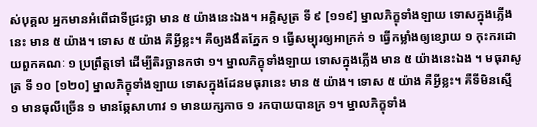ស់បុគ្គល អ្នកមានអំពើជាទីជ្រះថ្លា មាន ៥ យ៉ាងនេះឯង។ អគ្គិសូត្រ ទី ៩ [១១៩] ម្នាលភិក្ខុទាំងឡាយ ទោសក្នុងភ្លើងនេះ មាន ៥ យ៉ាង។ ទោស ៥ យ៉ាង គឺអ្វីខ្លះ។ គឺឲ្យងងឹតភ្នែក ១ ធ្វើសម្បុរឲ្យអាក្រក់ ១ ធ្វើកម្លាំងឲ្យខ្សោយ ១ កុះករដោយពួកគណៈ ១ ប្រព្រឹត្តទៅ ដើម្បីតិរច្ឆានកថា ១។ ម្នាលភិក្ខុទាំងឡាយ ទោសក្នុងភ្លើង មាន ៥ យ៉ាងនេះឯង ។ មធុរាសូត្រ ទី ១០ [១២០] ម្នាលភិក្ខុទាំងឡាយ ទោសក្នុងដែនមធុរានេះ មាន ៥ យ៉ាង។ ទោស ៥ យ៉ាង គឺអ្វីខ្លះ។ គឺទីមិនស្មើ ១ មានធុលីច្រើន ១ មានឆ្កែសាហាវ ១ មានយក្សកាច ១ រកបាយបានក្រ ១។ ម្នាលភិក្ខុទាំង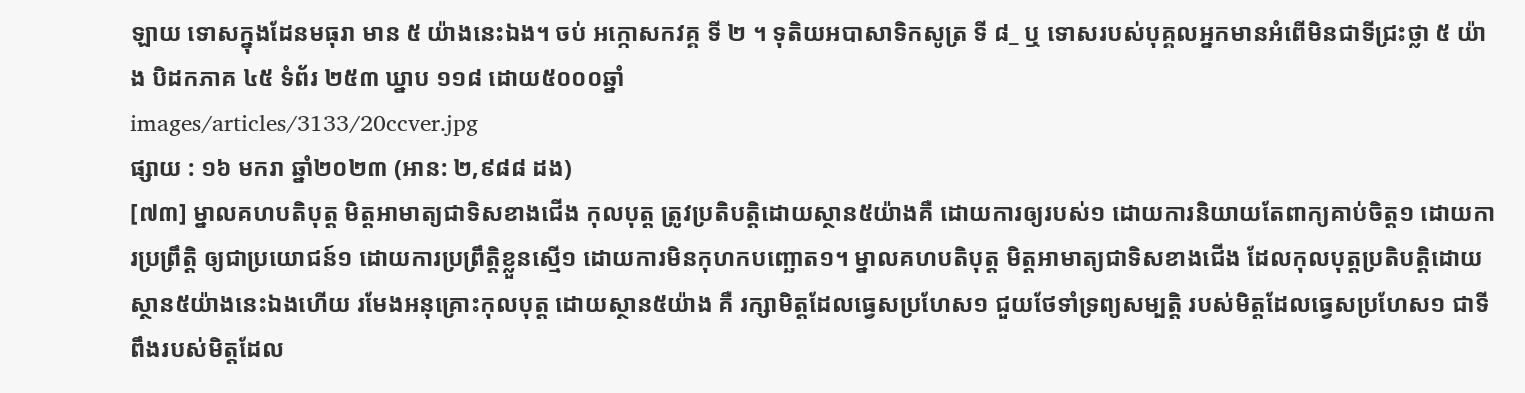ឡាយ ទោសក្នុងដែនមធុរា មាន ៥ យ៉ាងនេះឯង។ ចប់ អក្កោសកវគ្គ ទី ២ ។ ទុតិយអបាសាទិកសូត្រ ទី ៨_ ឬ ទោសរបស់បុគ្គលអ្នកមានអំពើមិនជាទីជ្រះថ្លា ៥ យ៉ាង បិដកភាគ ៤៥ ទំព័រ ២៥៣ ឃ្នាប ១១៨ ដោយ៥០០០ឆ្នាំ
images/articles/3133/20ccver.jpg
ផ្សាយ : ១៦ មករា ឆ្នាំ២០២៣ (អាន: ២,៩៨៨ ដង)
[៧៣] ម្នាលគហបតិបុត្ត មិត្តអាមាត្យជាទិសខាងជើង កុលបុត្ត ត្រូវប្រតិបត្តិដោយស្ថាន៥យ៉ាងគឺ ដោយការឲ្យរបស់១ ដោយការនិយាយតែពាក្យគាប់ចិត្ត១ ដោយការប្រព្រឹត្តិ ឲ្យជាប្រយោជន៍១ ដោយការប្រព្រឹត្តិខ្លួនស្មើ១ ដោយការមិនកុហកបញ្ឆោត១។ ម្នាលគហបតិបុត្ត មិត្តអាមាត្យជាទិសខាងជើង ដែលកុលបុត្តប្រតិបត្តិដោយស្ថាន៥យ៉ាងនេះឯងហើយ រមែងអនុគ្រោះកុលបុត្ត ដោយស្ថាន៥យ៉ាង គឺ រក្សាមិត្តដែលធ្វេសប្រហែស១ ជួយថែទាំទ្រព្យសម្បត្តិ របស់មិត្តដែលធ្វេសប្រហែស១ ជាទីពឹងរបស់មិត្តដែល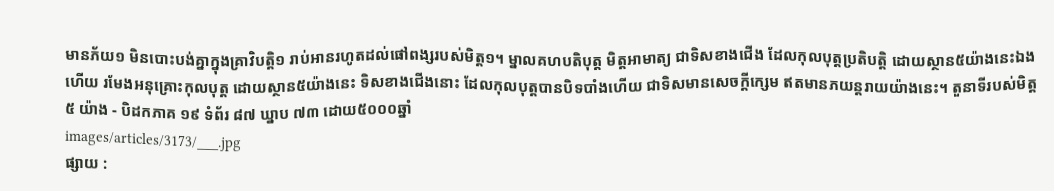មានភ័យ១ មិនបោះបង់គ្នាក្នុងគ្រាវិបត្តិ១ រាប់អានរហូតដល់ផៅពង្សរបស់មិត្ត១។ ម្នាលគហបតិបុត្ត មិត្តអាមាត្យ ជាទិសខាងជើង ដែលកុលបុត្តប្រតិបត្តិ ដោយស្ថាន៥យ៉ាងនេះឯងហើយ រមែងអនុគ្រោះកុលបុត្ត ដោយស្ថាន៥យ៉ាងនេះ ទិសខាងជើងនោះ ដែលកុលបុត្តបានបិទបាំងហើយ ជាទិសមានសេចក្តីក្សេម ឥតមានភយន្តរាយយ៉ាងនេះ។ តួនាទីរបស់មិត្ត ៥ យ៉ាង - បិដកភាគ ១៩ ទំព័រ ៨៧ ឃ្នាប ៧៣ ដោយ៥០០០ឆ្នាំ
images/articles/3173/___.jpg
ផ្សាយ :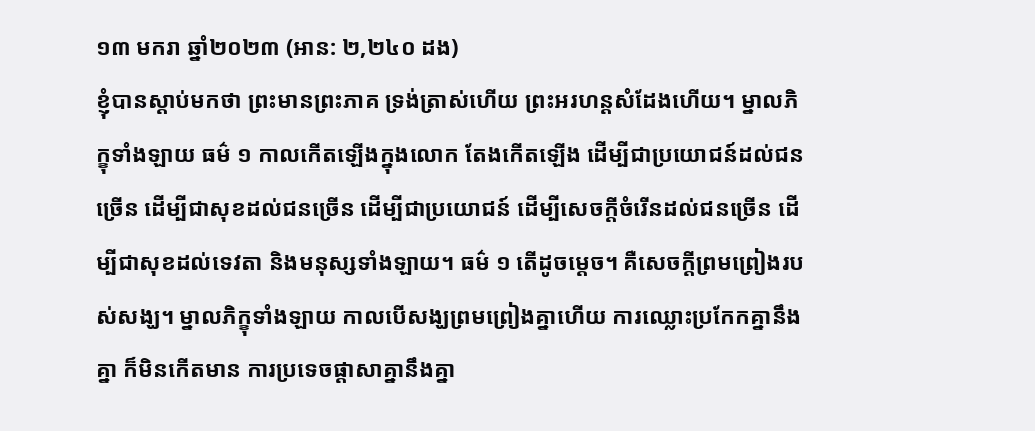១៣ មករា ឆ្នាំ២០២៣ (អាន: ២,២៤០ ដង)
ខ្ញុំបានស្ដាប់មកថា ព្រះមានព្រះភាគ ទ្រង់ត្រាស់ហើយ ព្រះអរហន្តសំដែងហើយ។ ម្នាលភិក្ខុទាំងឡាយ ធម៌ ១ កាលកើតឡើងក្នុងលោក តែងកើតឡើង ដើម្បីជាប្រយោជន៍ដល់ជនច្រើន ដើម្បីជាសុខដល់ជនច្រើន ដើម្បីជាប្រយោជន៍ ដើម្បីសេចក្ដីចំរើនដល់ជនច្រើន ដើម្បីជាសុខដល់ទេវតា និងមនុស្សទាំងឡាយ។ ធម៌ ១ តើដូចម្ដេច។ គឺសេចក្ដីព្រមព្រៀងរបស់សង្ឃ។ ម្នាលភិក្ខុទាំងឡាយ កាលបើសង្ឃព្រមព្រៀងគ្នាហើយ ការឈ្លោះប្រកែកគ្នានឹងគ្នា ក៏មិនកើតមាន ការប្រទេចផ្ដាសាគ្នានឹងគ្នា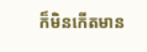ក៏មិនកើតមាន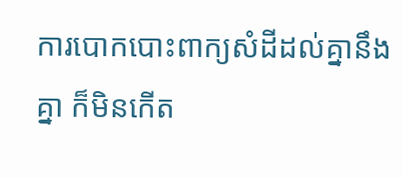ការបោកបោះពាក្យសំដីដល់គ្នានឹងគ្នា ក៏មិនកើត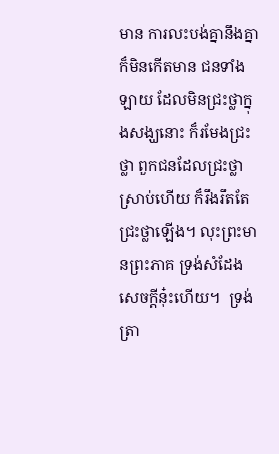មាន ការលះបង់គ្នានឹងគ្នា ក៏មិនកើតមាន ជនទាំងឡាយ ដែលមិនជ្រះថ្លាក្នុងសង្ឃនោះ ក៏រមែងជ្រះថ្លា ពួកជនដែលជ្រះថ្លាស្រាប់ហើយ ក៏រឹងរឹតតែជ្រះថ្លាឡើង។ លុះព្រះមានព្រះភាគ ទ្រង់សំដែងសេចក្ដីនុ៎ះហើយ។  ទ្រង់ត្រា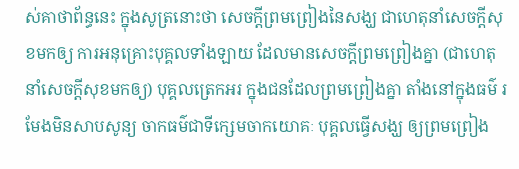ស់គាថាព័ន្ធនេះ ក្នុងសូត្រនោះថា សេចក្ដីព្រមព្រៀងនៃសង្ឃ ជាហេតុនាំសេចក្ដីសុខមកឲ្យ ការអនុគ្រោះបុគ្គលទាំងឡាយ ដែលមានសេចក្ដីព្រមព្រៀងគ្នា (ជាហេតុនាំសេចក្ដីសុខមកឲ្យ) បុគ្គលត្រេកអរ ក្នុងជនដែលព្រមព្រៀងគ្នា តាំងនៅក្នុងធម៌ រមែងមិនសាបសូន្យ ចាកធម៌ជាទីក្សេមចាកយោគៈ បុគ្គលធ្វើសង្ឃ ឲ្យព្រមព្រៀង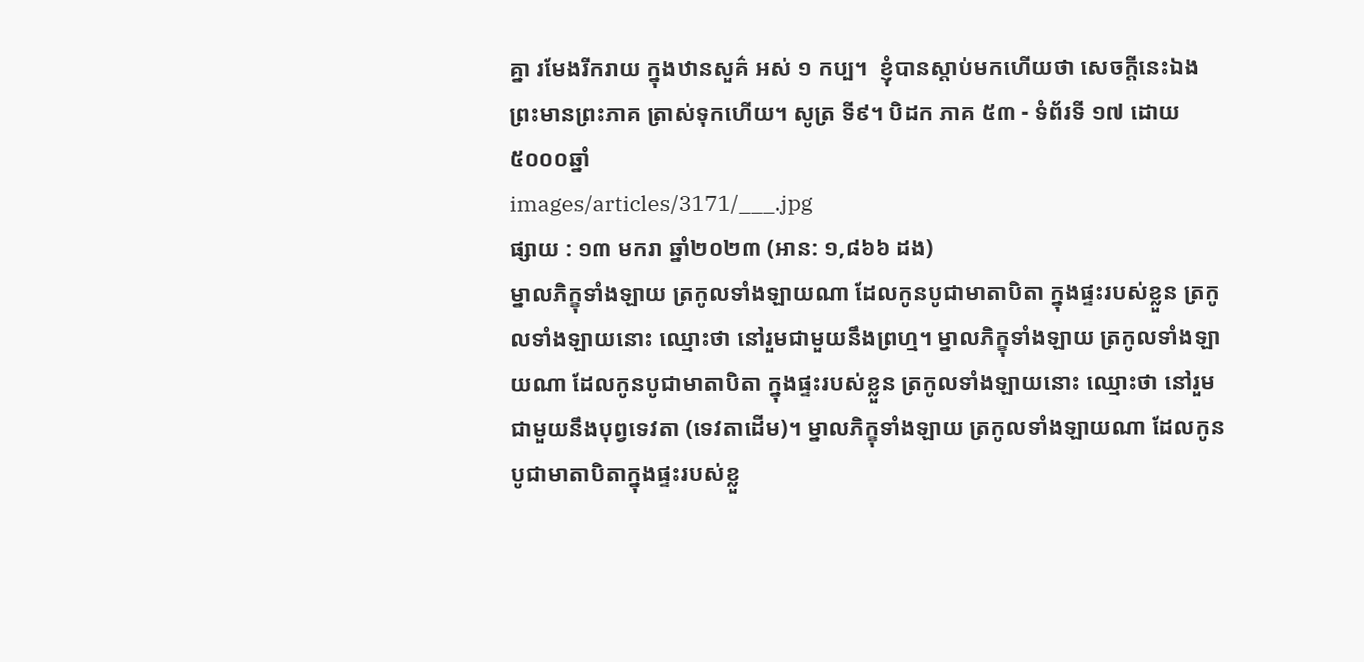គ្នា រមែងរីករាយ ក្នុងឋានសួគ៌ អស់ ១ កប្ប។  ខ្ញុំបានស្ដាប់មកហើយថា សេចក្ដីនេះឯង ព្រះមានព្រះភាគ ត្រាស់ទុកហើយ។ សូត្រ ទី៩។ បិដក ភាគ ៥៣ - ទំព័រទី ១៧ ដោយ៥០០០ឆ្នាំ
images/articles/3171/___.jpg
ផ្សាយ : ១៣ មករា ឆ្នាំ២០២៣ (អាន: ១,៨៦៦ ដង)
ម្នាលភិក្ខុទាំងឡាយ ត្រកូលទាំងឡាយណា ដែលកូនបូជាមាតាបិតា ក្នុងផ្ទះរបស់ខ្លួន ត្រកូលទាំងឡាយនោះ ឈ្មោះថា នៅរួមជាមួយនឹងព្រហ្ម។ ម្នាលភិក្ខុទាំងឡាយ ត្រកូលទាំងឡាយណា ដែលកូនបូជាមាតាបិតា ក្នុងផ្ទះរបស់ខ្លួន ត្រកូលទាំងឡាយនោះ ឈ្មោះថា នៅរួមជាមួយនឹងបុព្វទេវតា (ទេវតាដើម)។ ម្នាលភិក្ខុទាំងឡាយ ត្រកូលទាំងឡាយណា ដែលកូនបូជាមាតាបិតាក្នុងផ្ទះរបស់ខ្លួ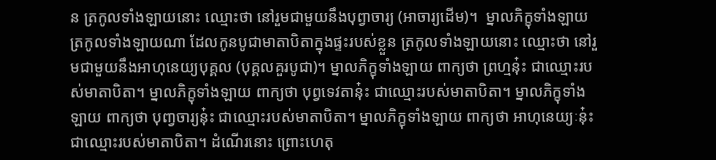ន ត្រកូលទាំងឡាយនោះ ឈ្មោះថា នៅរួមជាមួយនឹងបុព្វាចារ្យ (អាចារ្យដើម)។  ម្នាលភិក្ខុទាំងឡាយ ត្រកូលទាំងឡាយណា ដែលកូនបូជាមាតាបិតាក្នុងផ្ទះរបស់ខ្លួន ត្រកូលទាំងឡាយនោះ ឈ្មោះថា នៅរួមជាមួយនឹងអាហុនេយ្យបុគ្គល (បុគ្គលគួរបូជា)។ ម្នាលភិក្ខុទាំងឡាយ ពាក្យថា ព្រហ្មនុ៎ះ ជាឈ្មោះរបស់មាតាបិតា។ ម្នាលភិក្ខុទាំងឡាយ ពាក្យថា បុព្វទេវតានុ៎ះ ជាឈ្មោះរបស់មាតាបិតា។ ម្នាលភិក្ខុទាំងឡាយ ពាក្យថា បុពា្វចារ្យនុ៎ះ ជាឈ្មោះរបស់មាតាបិតា។ ម្នាលភិក្ខុទាំងឡាយ ពាក្យថា អាហុនេយ្យៈនុ៎ះ ជាឈ្មោះរបស់មាតាបិតា។ ដំណើរនោះ ព្រោះហេតុ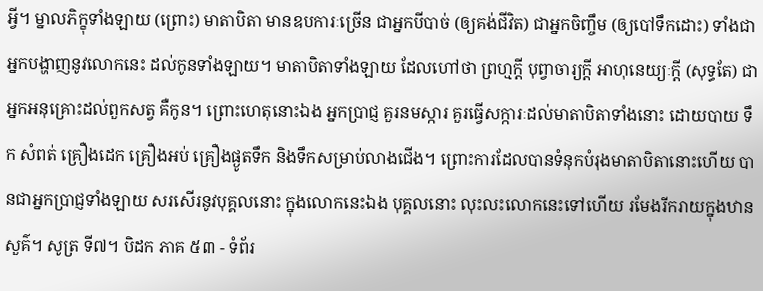អ្វី។ ម្នាលភិក្ខុទាំងឡាយ (ព្រោះ) មាតាបិតា មានឧបការៈច្រើន ជាអ្នកបីបាច់ (ឲ្យគង់ជីវិត) ជាអ្នកចិញ្ចឹម (ឲ្យបៅទឹកដោះ) ទាំងជាអ្នកបង្ហាញនូវលោកនេះ ដល់កូនទាំងឡាយ។ មាតាបិតាទាំងឡាយ ដែលហៅថា ព្រហ្មក្តី បុព្វាចារ្យក្តី អាហុនេយ្យៈក្តី (សុទ្ធតែ) ជាអ្នកអនុគ្រោះដល់ពួកសត្វ គឺកូន។ ព្រោះហេតុនោះឯង អ្នកប្រាជ្ញ គួរនមស្ការ គួរធ្វើសក្ការៈដល់មាតាបិតាទាំងនោះ ដោយបាយ ទឹក សំពត់ គ្រឿងដេក គ្រឿងអប់ គ្រឿងផ្ងូតទឹក និងទឹកសម្រាប់លាងជើង។ ព្រោះការដែលបានទំនុកបំរុងមាតាបិតានោះហើយ បានជាអ្នកប្រាជ្ញទាំងឡាយ សរសើរនូវបុគ្គលនោះ ក្នុងលោកនេះឯង បុគ្គលនោះ លុះលះលោកនេះទៅហើយ រមែងរីករាយក្នុងឋានសួគ៌។ សូត្រ ទី៧។ បិដក ភាគ ៥៣ - ទំព័រ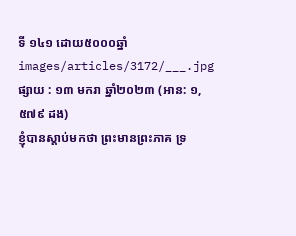ទី ១៤១ ដោយ៥០០០ឆ្នាំ
images/articles/3172/___.jpg
ផ្សាយ : ១៣ មករា ឆ្នាំ២០២៣ (អាន: ១,៥៧៩ ដង)
ខ្ញុំបានស្ដាប់មកថា ព្រះមានព្រះភាគ ទ្រ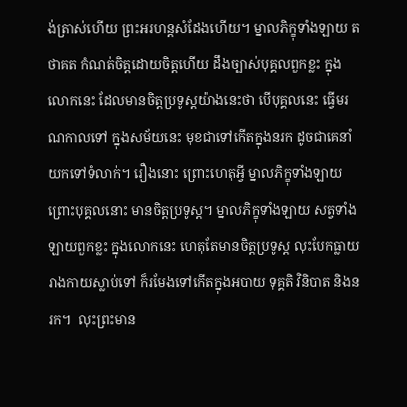ង់ត្រាស់ហើយ ព្រះអរហន្តសំដែងហើយ។ ម្នាលភិក្ខុទាំងឡាយ តថាគត កំណត់ចិត្តដោយចិត្តហើយ ដឹងច្បាស់បុគ្គលពួកខ្លះ ក្នុងលោកនេះ ដែលមានចិត្តប្រទូស្ដយ៉ាងនេះថា បើបុគ្គលនេះ ធ្វើមរណកាលទៅ ក្នុងសម័យនេះ មុខជាទៅកើតក្នុងនរក ដូចជាគេនាំយកទៅទំលាក់។ រឿងនោះ ព្រោះហេតុអ្វី ម្នាលភិក្ខុទាំងឡាយ ព្រោះបុគ្គលនោះ មានចិត្តប្រទូស្ដ។ ម្នាលភិក្ខុទាំងឡាយ សត្វទាំងឡាយពួកខ្លះ ក្នុងលោកនេះ ហេតុតែមានចិត្តប្រទូស្ដ លុះបែកធ្លាយរាងកាយស្លាប់ទៅ ក៏រមែងទៅកើតក្នុងអបាយ ទុគ្គតិ វិនិបាត និងនរក។  លុះព្រះមាន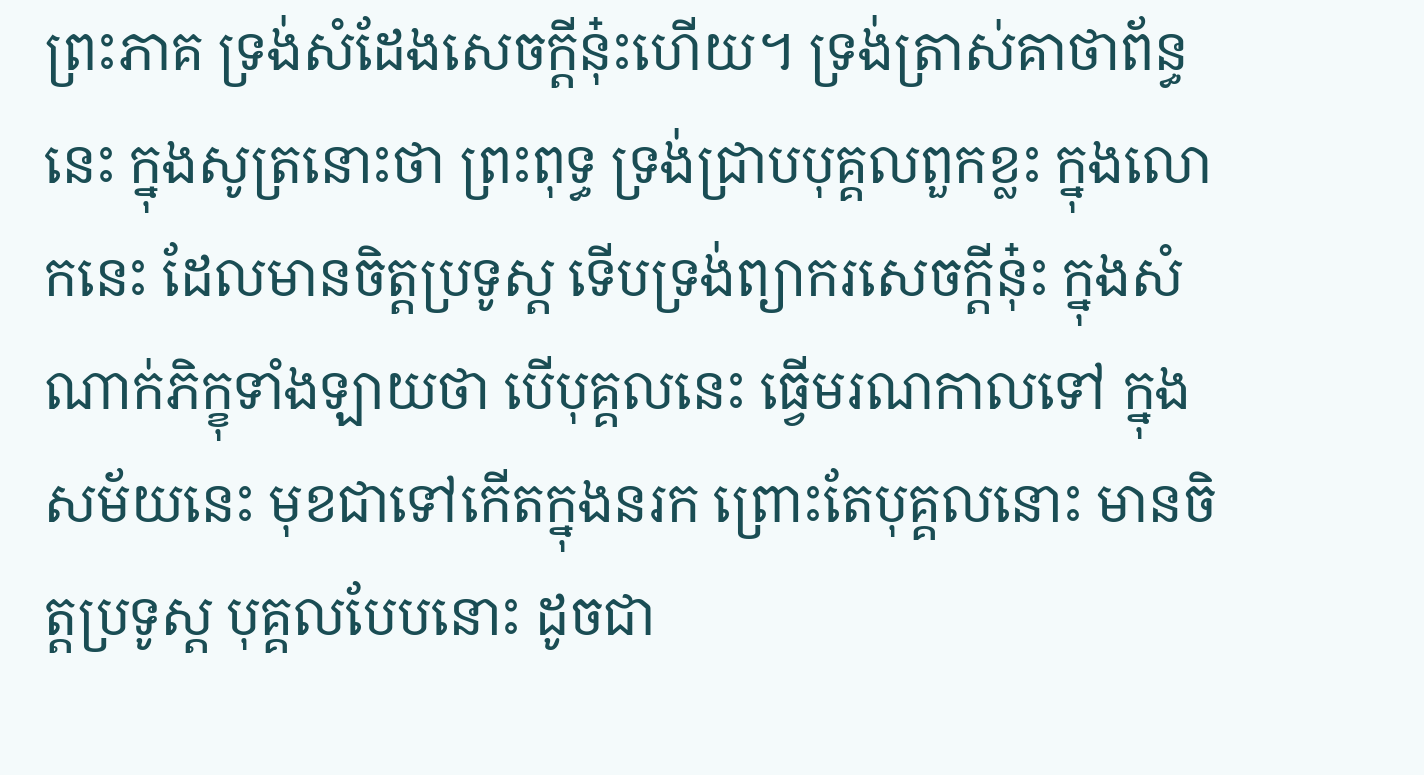ព្រះភាគ ទ្រង់សំដែងសេចក្ដីនុ៎ះហើយ។ ទ្រង់ត្រាស់គាថាព័ន្ធនេះ ក្នុងសូត្រនោះថា ព្រះពុទ្ធ ទ្រង់ជ្រាបបុគ្គលពួកខ្លះ ក្នុងលោកនេះ ដែលមានចិត្តប្រទូស្ដ ទើបទ្រង់ព្យាករសេចក្ដីនុ៎ះ ក្នុងសំណាក់ភិក្ខុទាំងឡាយថា បើបុគ្គលនេះ ធ្វើមរណកាលទៅ ក្នុងសម័យនេះ មុខជាទៅកើតក្នុងនរក ព្រោះតែបុគ្គលនោះ មានចិត្តប្រទូស្ដ បុគ្គលបែបនោះ ដូចជា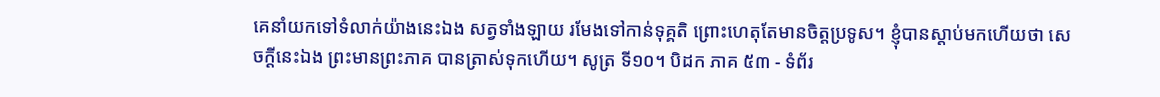គេនាំយកទៅទំលាក់យ៉ាងនេះឯង សត្វទាំងឡាយ រមែងទៅកាន់ទុគ្គតិ ព្រោះហេតុតែមានចិត្តប្រទូស។ ខ្ញុំបានស្ដាប់មកហើយថា សេចក្ដីនេះឯង ព្រះមានព្រះភាគ បានត្រាស់ទុកហើយ។ សូត្រ ទី១០។ បិដក ភាគ ៥៣ - ទំព័រ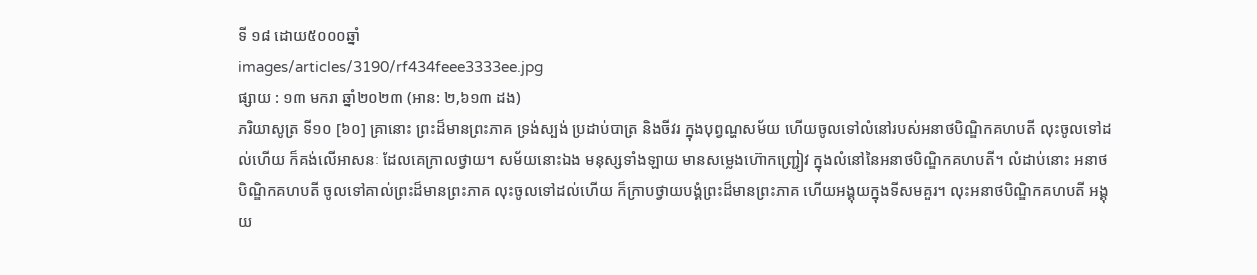ទី ១៨ ដោយ៥០០០ឆ្នាំ
images/articles/3190/rf434feee3333ee.jpg
ផ្សាយ : ១៣ មករា ឆ្នាំ២០២៣ (អាន: ២,៦១៣ ដង)
ភរិយាសូត្រ ទី១០ [៦០] គ្រានោះ ព្រះដ៏មានព្រះភាគ ទ្រង់ស្បង់ ប្រដាប់បាត្រ និងចីវរ ក្នុងបុព្វណ្ហសម័យ ហើយចូលទៅលំនៅរបស់អនាថបិណ្ឌិកគហបតី លុះចូលទៅដល់ហើយ ក៏គង់លើអាសនៈ ដែលគេក្រាលថ្វាយ។ សម័យនោះឯង មនុស្សទាំងឡាយ មានសម្លេងហ៊ោកញ្ជ្រៀវ ក្នុងលំនៅនៃអនាថបិណ្ឌិកគហបតី។ លំដាប់នោះ អនាថបិណ្ឌិកគហបតី ចូលទៅគាល់ព្រះដ៏មានព្រះភាគ លុះចូលទៅដល់ហើយ ក៏ក្រាបថ្វាយបង្គំព្រះដ៏មានព្រះភាគ ហើយអង្គុយក្នុងទីសមគួរ។ លុះអនាថបិណ្ឌិកគហបតី អង្គុយ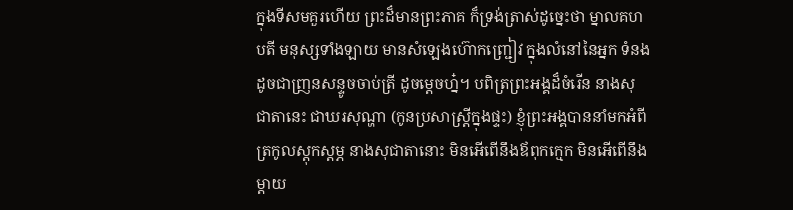ក្នុងទីសមគួរហើយ ព្រះដ៏មានព្រះភាគ ក៏ទ្រង់ត្រាស់ដូច្នេះថា ម្នាលគហបតី មនុស្សទាំងឡាយ មានសំឡេងហ៊ោកញ្ជ្រៀវ ក្នុងលំនៅនៃអ្នក ទំនងដូចជាញ្រនសន្ទូចចាប់ត្រី ដូចម្តេចហ្ន៎។ បពិត្រព្រះអង្គដ៏ចំរើន នាងសុជាតានេះ ជាឃរសុណ្ហា (កូនប្រសាស្រ្តីក្នុងផ្ទះ) ខ្ញុំព្រះអង្គបាននាំមកអំពីត្រកូលស្តុកស្តម្ភ នាងសុជាតានោះ មិនអើពើនឹងឪពុកក្មេក មិនអើពើនឹងម្តាយ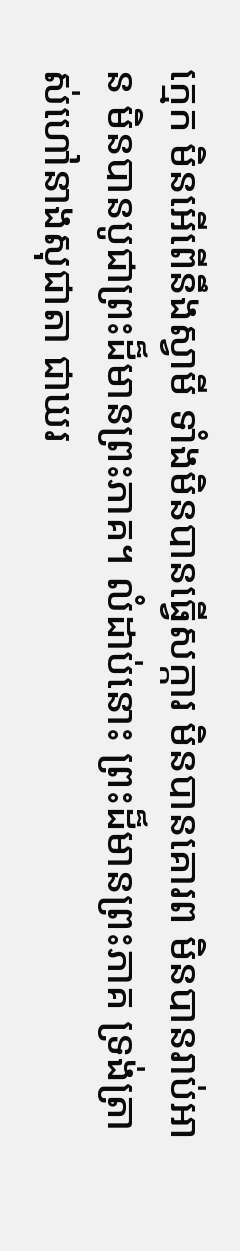ក្មេក មិនអើពើនឹងស្វាមី ទាំងមិនបានធ្វើសក្ការ មិនបានគោរព មិនបានរាប់អាន មិនបានបូជាព្រះដ៏មានព្រះភាគ។ លំដាប់នោះ ព្រះដ៏មានព្រះភាគ ទ្រង់ត្រាស់ហៅនាងសុជាតា ជាឃរ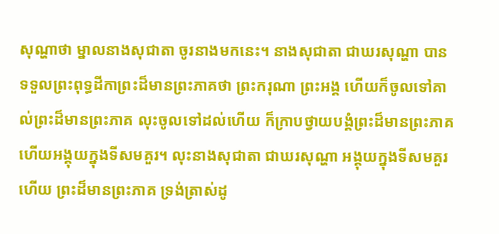សុណ្ហាថា ម្នាលនាងសុជាតា ចូរនាងមកនេះ។ នាងសុជាតា ជាឃរសុណ្ហា បានទទួលព្រះពុទ្ធដីកាព្រះដ៏មានព្រះភាគថា ព្រះករុណា ព្រះអង្គ ហើយក៏ចូលទៅគាល់ព្រះដ៏មានព្រះភាគ លុះចូលទៅដល់ហើយ ក៏ក្រាបថ្វាយបង្គំព្រះដ៏មានព្រះភាគ ហើយអង្គុយក្នុងទីសមគួរ។ លុះនាងសុជាតា ជាឃរសុណ្ហា អង្គុយក្នុងទីសមគួរហើយ ព្រះដ៏មានព្រះភាគ ទ្រង់ត្រាស់ដូ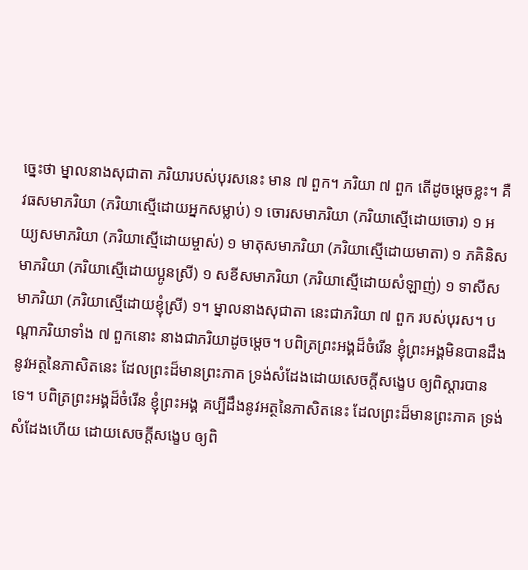ច្នេះថា ម្នាលនាងសុជាតា ភរិយារបស់បុរសនេះ មាន ៧ ពួក។ ភរិយា ៧ ពួក តើដូចម្តេចខ្លះ។ គឺ វធសមាភរិយា (ភរិយាស្មើដោយអ្នកសម្លាប់) ១ ចោរសមាភរិយា (ភរិយាស្មើដោយចោរ) ១ អយ្យសមាភរិយា (ភរិយាស្មើដោយម្ចាស់) ១ មាតុសមាភរិយា (ភរិយាស្មើដោយមាតា) ១ ភគិនិសមាភរិយា (ភរិយាស្មើដោយប្អូនស្រី) ១ សខីសមាភរិយា (ភរិយាស្មើដោយសំឡាញ់) ១ ទាសីសមាភរិយា (ភរិយាស្មើដោយខ្ញុំស្រី) ១។ ម្នាលនាងសុជាតា នេះជាភរិយា ៧ ពួក របស់បុរស។ បណ្តាភរិយាទាំង ៧ ពួកនោះ នាងជាភរិយាដូចម្តេច។ បពិត្រព្រះអង្គដ៏ចំរើន ខ្ញុំព្រះអង្គមិនបានដឹងនូវអត្ថនៃភាសិតនេះ ដែលព្រះដ៏មានព្រះភាគ ទ្រង់សំដែងដោយសេចក្តីសង្ខេប ឲ្យពិស្តារបានទេ។ បពិត្រព្រះអង្គដ៏ចំរើន ខ្ញុំព្រះអង្គ គប្បីដឹងនូវអត្ថនៃភាសិតនេះ ដែលព្រះដ៏មានព្រះភាគ ទ្រង់សំដែងហើយ ដោយសេចក្តីសង្ខេប ឲ្យពិ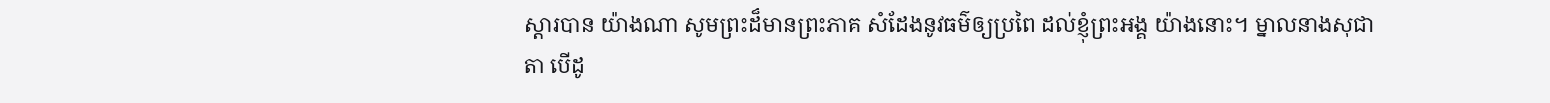ស្តារបាន យ៉ាងណា សូមព្រះដ៏មានព្រះភាគ សំដែងនូវធម៌ឲ្យប្រពៃ ដល់ខ្ញុំព្រះអង្គ យ៉ាងនោះ។ ម្នាលនាងសុជាតា បើដូ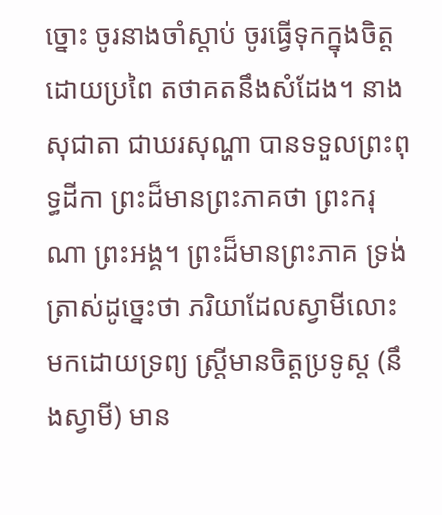ច្នោះ ចូរនាងចាំស្តាប់ ចូរធ្វើទុកក្នុងចិត្ត ដោយប្រពៃ តថាគតនឹងសំដែង។ នាងសុជាតា ជាឃរសុណ្ហា បានទទួលព្រះពុទ្ធដីកា ព្រះដ៏មានព្រះភាគថា ព្រះករុណា ព្រះអង្គ។ ព្រះដ៏មានព្រះភាគ ទ្រង់ត្រាស់ដូច្នេះថា ភរិយាដែលស្វាមីលោះមកដោយទ្រព្យ ស្រ្តីមានចិត្តប្រទូស្ត (នឹងស្វាមី) មាន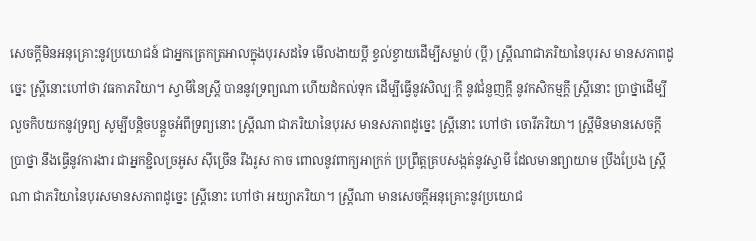សេចក្តីមិនអនុគ្រោះនូវប្រយោជន៍ ជាអ្នកត្រេកត្រអាលក្នុងបុរសដទៃ មើលងាយប្តី ខ្វល់ខ្វាយដើម្បីសម្លាប់ (ប្តី) ស្រ្តីណាជាភរិយានៃបុរស មានសភាពដូច្នេះ ស្រ្តីនោះហៅថា វធកាភរិយា។ ស្វាមីនៃស្រ្តី បាននូវទ្រព្យណា ហើយដំកល់ទុក ដើម្បីធ្វើនូវសិល្បៈក្តី នូវជំនួញក្តី នូវកសិកម្មក្តី ស្ត្រីនោះ ប្រាថ្នាដើម្បីលួចកិបយកនូវទ្រព្យ សូម្បីបន្តិចបន្តួចអំពីទ្រព្យនោះ ស្ត្រីណា ជាភរិយានៃបុរស មានសភាពដូច្នេះ ស្រ្តីនោះ ហៅថា ចោរីភរិយា។ ស្ត្រីមិនមានសេចក្តីប្រាថ្នា នឹងធ្វើនូវការងារ ជាអ្នកខ្ជិលច្រអូស ស៊ីច្រើន រឹងរូស កាច ពោលនូវពាក្យអាក្រក់ ប្រព្រឹត្តគ្របសង្កត់នូវស្វាមី ដែលមានព្យាយាម ប្រឹងប្រែង ស្ត្រីណា ជាភរិយានៃបុរសមានសភាពដូច្នេះ ស្ត្រីនោះ ហៅថា អយ្យាភរិយា។ ស្ត្រីណា មានសេចក្តីអនុគ្រោះនូវប្រយោជ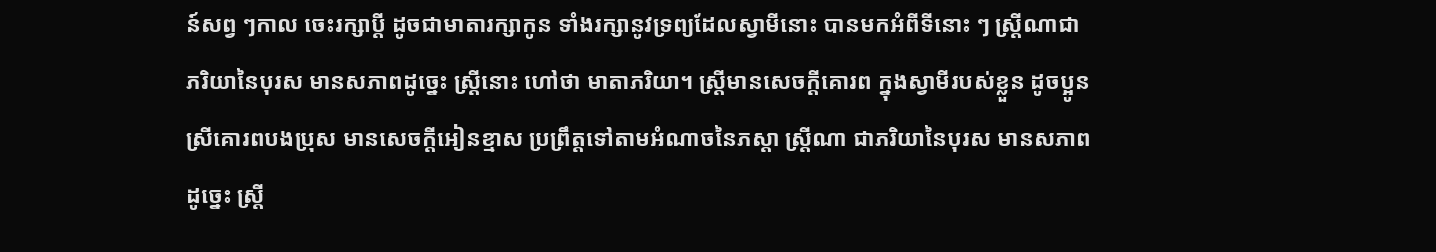ន៍សព្វ ៗកាល ចេះរក្សាប្តី ដូចជាមាតារក្សាកូន ទាំងរក្សានូវទ្រព្យដែលស្វាមីនោះ បានមកអំពីទីនោះ ៗ ស្រ្តីណាជាភរិយានៃបុរស មានសភាពដូច្នេះ ស្រ្តីនោះ ហៅថា មាតាភរិយា។ ស្រ្តីមានសេចក្តីគោរព ក្នុងស្វាមីរបស់ខ្លួន ដូចប្អូនស្រីគោរពបងប្រុស មានសេចក្តីអៀនខ្មាស ប្រព្រឹត្តទៅតាមអំណាចនៃភស្តា ស្រ្តីណា ជាភរិយានៃបុរស មានសភាពដូច្នេះ ស្ត្រី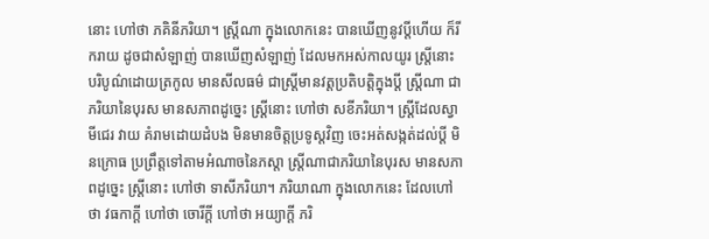នោះ ហៅថា ភគិនីភរិយា។ ស្ត្រីណា ក្នុងលោកនេះ បានឃើញនូវប្តីហើយ ក៏រីករាយ ដូចជាសំឡាញ់ បានឃើញសំឡាញ់ ដែលមកអស់កាលយូរ ស្រ្តីនោះ បរិបូណ៌ដោយត្រកូល មានសីលធម៌ ជាស្រ្តីមានវត្តប្រតិបត្តិក្នុងប្តី ស្រ្តីណា ជាភរិយានៃបុរស មានសភាពដូច្នេះ ស្រ្តីនោះ ហៅថា សខីភរិយា។ ស្រ្តីដែលស្វាមីជេរ វាយ គំរាមដោយដំបង មិនមានចិត្តប្រទូស្តវិញ ចេះអត់សង្កត់ដល់ប្តី មិនក្រោធ ប្រព្រឹត្តទៅតាមអំណាចនៃភស្តា ស្ត្រីណាជាភរិយានៃបុរស មានសភាពដូច្នេះ ស្ត្រីនោះ ហៅថា ទាសីភរិយា។ ភរិយាណា ក្នុងលោកនេះ ដែលហៅថា វធកាក្តី ហៅថា ចោរីក្តី ហៅថា អយ្យាក្តី ភរិ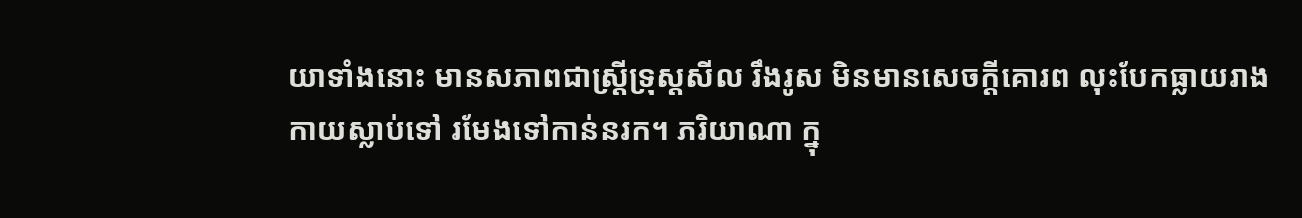យាទាំងនោះ មានសភាពជាស្ត្រីទ្រុស្តសីល រឹងរូស មិនមានសេចក្តីគោរព លុះបែកធ្លាយរាងកាយស្លាប់ទៅ រមែងទៅកាន់នរក។ ភរិយាណា ក្នុ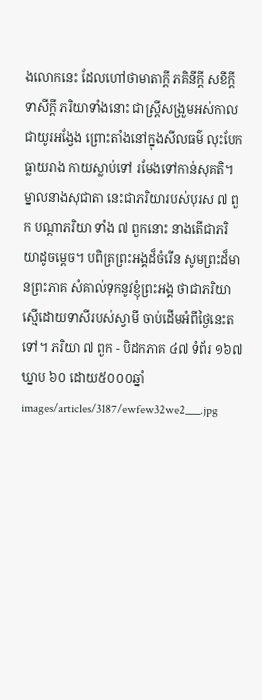ងលោកនេះ ដែលហៅថាមាតាក្តី ភគិនីក្តី សខីក្តី ទាសីក្តី ភរិយាទាំងនោះ ជាស្រ្តីសង្រួមអស់កាលជាយូរអង្វែង ព្រោះតាំងនៅក្នុងសីលធម៌ លុះបែកធ្លាយរាង កាយស្លាប់ទៅ រមែងទៅកាន់សុគតិ។ ម្នាលនាងសុជាតា នេះជាភរិយារបស់បុរស ៧ ពួក បណ្តាភរិយា ទាំង ៧ ពួកនោះ នាងតើជាភរិយាដូចម្តេច។ បពិត្រព្រះអង្គដ៏ចំរើន សូមព្រះដ៏មានព្រះភាគ សំគាល់ទុកនូវខ្ញុំព្រះអង្គ ថាជាភរិយាស្មើដោយទាសីរបស់ស្វាមី ចាប់ដើមអំពីថ្ងៃនេះតទៅ។ ភរិយា ៧ ពួក - បិដកភាគ ៤៧ ទំព័រ ១៦៧ ឃ្នាប ៦០ ដោយ៥០០០ឆ្នាំ
images/articles/3187/ewfew32we2___.jpg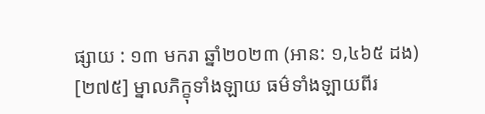ផ្សាយ : ១៣ មករា ឆ្នាំ២០២៣ (អាន: ១,៤៦៥ ដង)
[២៧៥] ម្នាលភិក្ខុទាំងឡាយ ធម៌ទាំងឡាយពីរ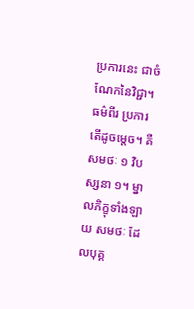ប្រការនេះ ជាចំណែកនៃវិជ្ជា។ ធម៌ពីរ ប្រការ តើដូចម្តេច។ គឺ សមថៈ ១ វិបស្សនា ១។ ម្នាលភិក្ខុទាំងឡាយ សមថៈ ដែលបុគ្គ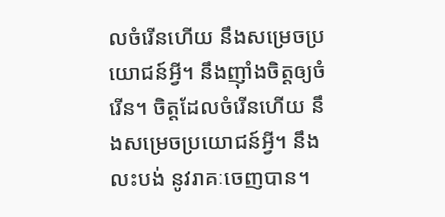លចំរើនហើយ នឹងសម្រេចប្រយោជន៍អ្វី។ នឹងញ៉ាំងចិត្តឲ្យចំរើន។ ចិត្តដែលចំរើនហើយ នឹងសម្រេចប្រយោជន៍អ្វី។ នឹងលះបង់ នូវរាគៈចេញបាន។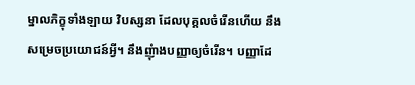ម្នាលភិក្ខុទាំងឡាយ វិបស្សនា ដែលបុគ្គលចំរើនហើយ នឹងសម្រេចប្រយោជន៍អ្វី។ នឹងញុំាងបញ្ញាឲ្យចំរើន។ បញ្ញាដែ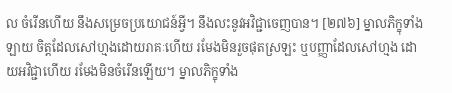ល ចំរើនហើយ នឹងសម្រេចប្រយោជន៍អ្វី។ នឹងលះនូវអវិជ្ជាចេញបាន។ [២៧៦] ម្នាលភិក្ខុទាំងឡាយ ចិត្តដែលសៅហ្មងដោយរាគៈហើយ រមែងមិនរួចផុតស្រឡះ ឬបញ្ញាដែលសៅហ្មង ដោយអវិជ្ជាហើយ រមែងមិនចំរើនឡើយ។ ម្នាលភិក្ខុទាំង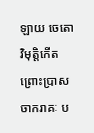ឡាយ ចេតោវិមុតិ្តកើត ព្រោះប្រាសចាករាគៈ ប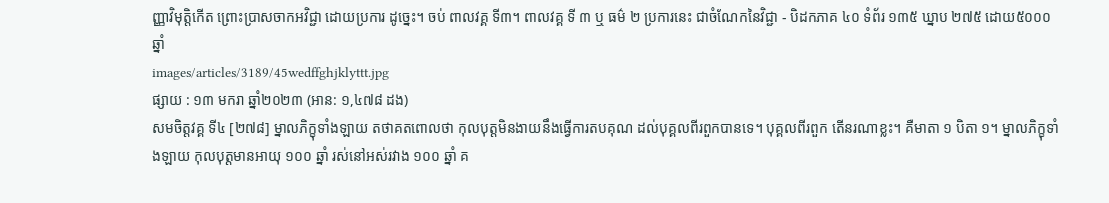ញ្ញាវិមុតិ្តកើត ព្រោះប្រាសចាកអវិជ្ជា ដោយប្រការ ដូច្នេះ។ ចប់ ពាលវគ្គ ទី៣។ ពាលវគ្គ ទី ៣ ឬ ធម៌ ២ ប្រការនេះ ជាចំណែកនៃវិជ្ជា - បិដកភាគ ៤០ ទំព័រ ១៣៥ ឃ្នាប ២៧៥ ដោយ៥០០០ឆ្នាំ
images/articles/3189/45wedffghjklyttt.jpg
ផ្សាយ : ១៣ មករា ឆ្នាំ២០២៣ (អាន: ១,៤៧៨ ដង)
សមចិត្តវគ្គ ទី៤ [២៧៨] ម្នាលភិក្ខុទាំងឡាយ តថាគតពោលថា កុលបុត្តមិនងាយនឹងធ្វើការតបគុណ ដល់បុគ្គលពីរពួកបានទេ។ បុគ្គលពីរពួក តើនរណាខ្លះ។ គឺមាតា ១ បិតា ១។ ម្នាលភិក្ខុទាំងឡាយ កុលបុត្តមានអាយុ ១០០ ឆ្នាំ រស់នៅអស់រវាង ១០០ ឆ្នាំ គ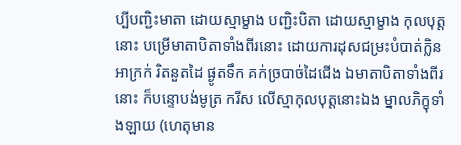ប្បីបញ្ជិះមាតា ដោយស្មាម្ខាង បញ្ជិះបិតា ដោយស្មាម្ខាង កុលបុត្តនោះ បម្រើមាតាបិតាទាំងពីរនោះ ដោយការដុសជម្រះបំបាត់ក្លិនអាក្រក់ រិតនួតដៃ ផ្ងូតទឹក គក់ច្របាច់ដៃជើង ឯមាតាបិតាទាំងពីរនោះ ក៏បន្ទោបង់មូត្រ ករីស លើស្មាកុលបុត្តនោះឯង ម្នាលភិក្ខុទាំងឡាយ (ហេតុមាន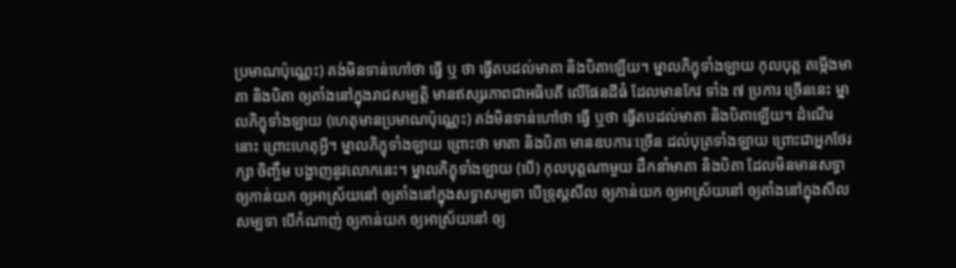ប្រមាណប៉ុណ្ណេះ) គង់មិនទាន់ហៅថា ធ្វើ ឬ ថា ធ្វើតបដល់មាតា និងបិតាឡើយ។ ម្នាលភិក្ខុទាំងឡាយ កុលបុត្ត តម្កើងមាតា និងបិតា ឲ្យតាំងនៅក្នុងរាជសម្បត្តិ មានឥស្សរភាពជាអធិបតី លើផែនដីធំ ដែលមានកែវ ទាំង ៧ ប្រការ ច្រើននេះ ម្នាលភិក្ខុទាំងឡាយ (ហេតុមានប្រមាណប៉ុណ្ណេះ) គង់មិនទាន់ហៅថា ធ្វើ ឬថា ធ្វើតបដល់មាតា និងបិតាឡើយ។ ដំណើរនោះ ព្រោះហេតុអី្វ។ ម្នាលភិក្ខុទាំងឡាយ ព្រោះថា មាតា និងបិតា មានឧបការៈច្រើន ដល់បុត្រទាំងឡាយ ព្រោះជាអ្នកថែរក្សា ចិញ្ចឹម បង្ហាញនូវលោកនេះ។ ម្នាលភិក្ខុទាំងឡាយ (បើ) កុលបុត្តណាមួយ ដឹកនាំមាតា និងបិតា ដែលមិនមានសទ្ធា ឲ្យកាន់យក ឲ្យអាស្រ័យនៅ ឲ្យតាំងនៅក្នុងសទ្ធាសម្បទា បើទ្រុស្តសីល ឲ្យកាន់យក ឲ្យអាស្រ័យនៅ ឲ្យតាំងនៅក្នុងសីលសម្បទា បើកំណាញ់ ឲ្យកាន់យក ឲ្យអាស្រ័យនៅ ឲ្យ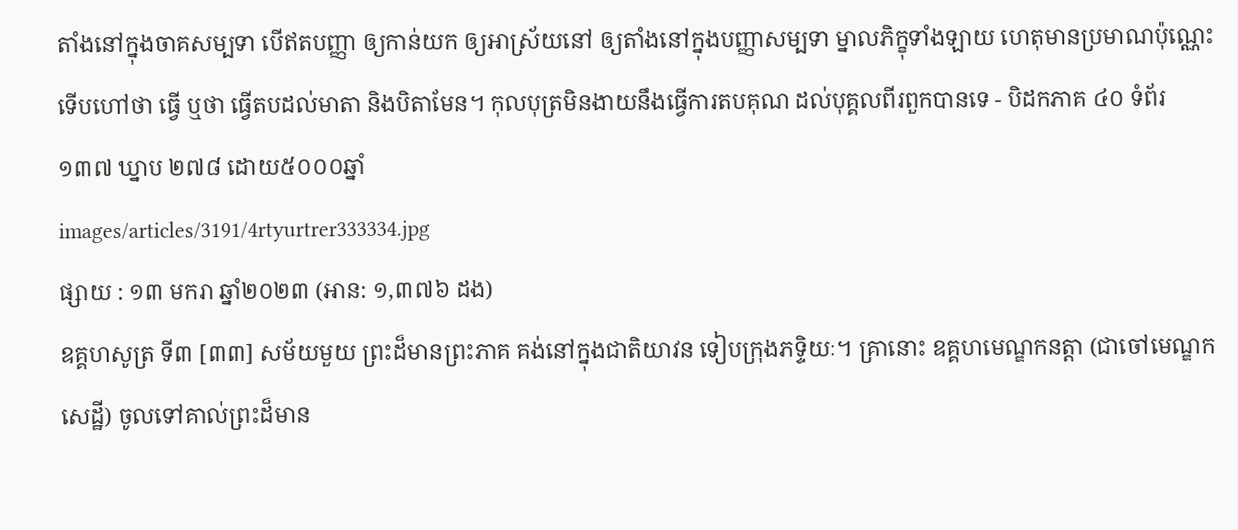តាំងនៅក្នុងចាគសម្បទា បើឥតបញ្ញា ឲ្យកាន់យក ឲ្យអាស្រ័យនៅ ឲ្យតាំងនៅក្នុងបញ្ញាសម្បទា ម្នាលភិក្ខុទាំងឡាយ ហេតុមានប្រមាណប៉ុណ្ណេះ ទើបហៅថា ធ្វើ ឬថា ធ្វើតបដល់មាតា និងបិតាមែន។ កុលបុត្រមិនងាយនឹងធ្វើការតបគុណ ដល់បុគ្គលពីរពួកបានទេ - បិដកភាគ ៤០ ទំព័រ ១៣៧ ឃ្នាប ២៧៨ ដោយ៥០០០ឆ្នាំ
images/articles/3191/4rtyurtrer333334.jpg
ផ្សាយ : ១៣ មករា ឆ្នាំ២០២៣ (អាន: ១,៣៧៦ ដង)
ឧគ្គហសូត្រ ទី៣ [៣៣] សម័យមួយ ព្រះដ៏មានព្រះភាគ គង់នៅក្នុងជាតិយាវន ទៀបក្រុងភទ្ទិយៈ។ គ្រានោះ ឧគ្គហមេណ្ឌកនត្តា (ជាចៅមេណ្ឌកសេដ្ឋី) ចូលទៅគាល់ព្រះដ៏មាន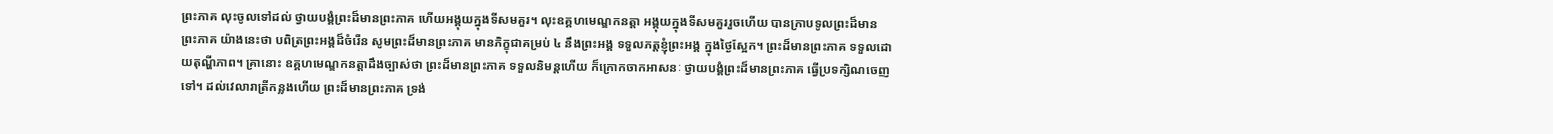ព្រះភាគ លុះចូលទៅដល់ ថ្វាយបង្គំព្រះដ៏មានព្រះភាគ ហើយអង្គុយក្នុងទីសមគួរ។ លុះឧគ្គហមេណ្ឌកនត្តា អង្គុយក្នុងទីសមគួររួចហើយ បានក្រាបទូលព្រះដ៏មានព្រះភាគ យ៉ាងនេះថា បពិត្រព្រះអង្គដ៏ចំរើន សូមព្រះដ៏មានព្រះភាគ មានភិក្ខុជាគម្រប់ ៤ នឹងព្រះអង្គ ទទួលភត្តខ្ញុំព្រះអង្គ ក្នុងថ្ងៃស្អែក។ ព្រះដ៏មានព្រះភាគ ទទួលដោយតុណ្ហីភាព។ គ្រានោះ ឧគ្គហមេណ្ឌកនត្តាដឹងច្បាស់ថា ព្រះដ៏មានព្រះភាគ ទទួលនិមន្តហើយ ក៏ក្រោកចាកអាសនៈ ថ្វាយបង្គំព្រះដ៏មានព្រះភាគ ធ្វើប្រទក្សិណចេញទៅ។ ដល់វេលារាត្រីកន្លងហើយ ព្រះដ៏មានព្រះភាគ ទ្រង់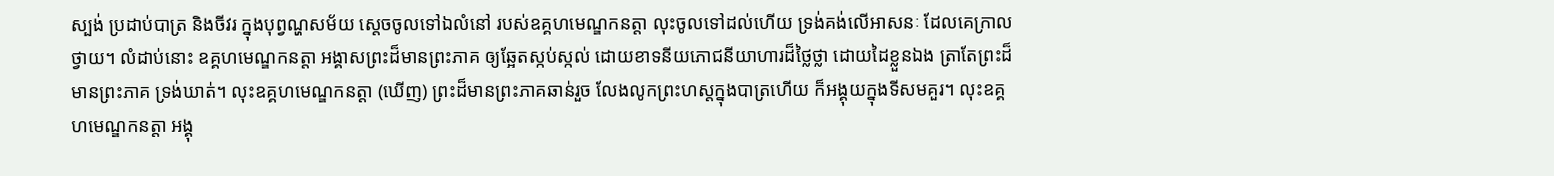ស្បង់ ប្រដាប់បាត្រ និងចីវរ ក្នុងបុព្វណ្ហសម័យ ស្តេចចូលទៅឯលំនៅ របស់ឧគ្គហមេណ្ឌកនត្តា លុះចូលទៅដល់ហើយ ទ្រង់គង់លើអាសនៈ ដែលគេក្រាលថ្វាយ។ លំដាប់នោះ ឧគ្គហមេណ្ឌកនត្តា អង្គាសព្រះដ៏មានព្រះភាគ ឲ្យឆ្អែតស្កប់ស្កល់ ដោយខាទនីយភោជនីយាហារដ៏ថ្លៃថ្លា ដោយដៃខ្លួនឯង ត្រាតែព្រះដ៏មានព្រះភាគ ទ្រង់ឃាត់។ លុះឧគ្គហមេណ្ឌកនត្តា (ឃើញ) ព្រះដ៏មានព្រះភាគឆាន់រួច លែងលូកព្រះហស្តក្នុងបាត្រហើយ ក៏អង្គុយក្នុងទីសមគួរ។ លុះឧគ្គហមេណ្ឌកនត្តា អង្គុ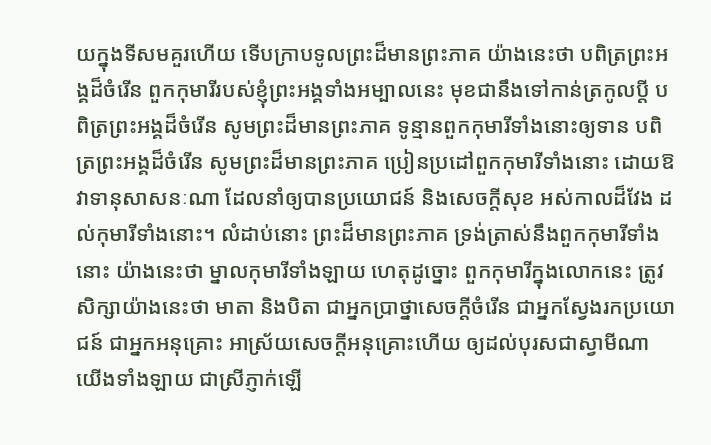យក្នុងទីសមគួរហើយ ទើបក្រាបទូលព្រះដ៏មានព្រះភាគ យ៉ាងនេះថា បពិត្រព្រះអង្គដ៏ចំរើន ពួកកុមារីរបស់ខ្ញុំព្រះអង្គទាំងអម្បាលនេះ មុខជានឹងទៅកាន់ត្រកូលប្តី បពិត្រព្រះអង្គដ៏ចំរើន សូមព្រះដ៏មានព្រះភាគ ទូន្មានពួកកុមារីទាំងនោះឲ្យទាន បពិត្រព្រះអង្គដ៏ចំរើន សូមព្រះដ៏មានព្រះភាគ ប្រៀនប្រដៅពួកកុមារីទាំងនោះ ដោយឱវាទានុសាសនៈណា ដែលនាំឲ្យបានប្រយោជន៍ និងសេចក្តីសុខ អស់កាលដ៏វែង ដល់កុមារីទាំងនោះ។ លំដាប់នោះ ព្រះដ៏មានព្រះភាគ ទ្រង់ត្រាស់នឹងពួកកុមារីទាំងនោះ យ៉ាងនេះថា ម្នាលកុមារីទាំងឡាយ ហេតុដូច្នោះ ពួកកុមារីក្នុងលោកនេះ ត្រូវសិក្សាយ៉ាងនេះថា មាតា និងបិតា ជាអ្នកប្រាថ្នាសេចក្តីចំរើន ជាអ្នកស្វែងរកប្រយោជន៍ ជាអ្នកអនុគ្រោះ អាស្រ័យសេចក្តីអនុគ្រោះហើយ ឲ្យដល់បុរសជាស្វាមីណា យើងទាំងឡាយ ជាស្រីភ្ញាក់ឡើ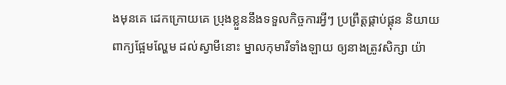ងមុនគេ ដេកក្រោយគេ ប្រុងខ្លួននឹងទទួលកិច្ចការអ្វីៗ ប្រព្រឹត្តផ្គាប់ផ្គុន និយាយពាក្យផ្អែមល្ហែម ដល់ស្វាមីនោះ ម្នាលកុមារីទាំងឡាយ ឲ្យនាងត្រូវសិក្សា យ៉ា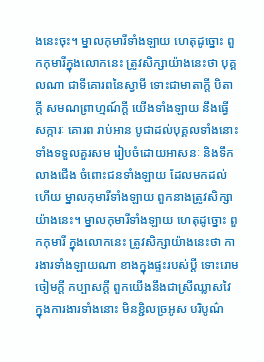ងនេះចុះ។ ម្នាលកុមារីទាំងឡាយ ហេតុដូច្នោះ ពួកកុមារីក្នុងលោកនេះ ត្រូវសិក្សាយ៉ាងនេះថា បុគ្គលណា ជាទីគោរពនៃស្វាមី ទោះជាមាតាក្តី បិតាក្តី សមណព្រាហ្មណ៍ក្តី យើងទាំងឡាយ នឹងធ្វើសក្ការៈ គោរព រាប់អាន បូជាដល់បុគ្គលទាំងនោះ ទាំងទទួលគួរសម រៀបចំដោយអាសនៈ និងទឹកលាងជើង ចំពោះជនទាំងឡាយ ដែលមកដល់ហើយ ម្នាលកុមារីទាំងឡាយ ពួកនាងត្រូវសិក្សាយ៉ាងនេះ។ ម្នាលកុមារីទាំងឡាយ ហេតុដូច្នោះ ពួកកុមារី ក្នុងលោកនេះ ត្រូវសិក្សាយ៉ាងនេះថា ការងារទាំងឡាយណា ខាងក្នុងផ្ទះរបស់ប្តី ទោះរោមចៀមក្តី កប្បាសក្តី ពួកយើងនឹងជាស្រីឈ្លាសវៃ ក្នុងការងារទាំងនោះ មិនខ្ជិលច្រអូស បរិបូណ៌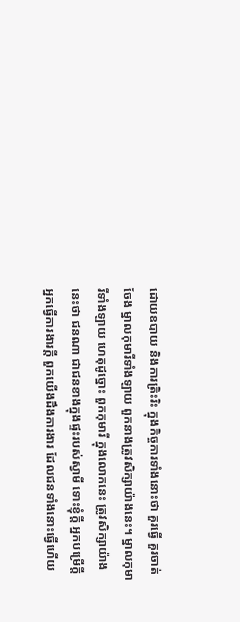ដោយឧបាយ និងការត្រិះរិះ ក្នុងកិច្ចការទាំងនោះថា គួរធ្វើ គួរចាត់ចែង ម្នាលកុមារីទាំងឡាយ ពួកនាងត្រូវសិក្សាយ៉ាងនេះ។ ម្នាលកុមារីទាំងឡាយ ហេតុដូច្នោះ ពួកកុមារី ក្នុងលោកនេះ ត្រូវសិក្សាយ៉ាងនេះថា ជនណា ជាជនខាងក្នុងផ្ទះរបស់ស្វាមី ទោះខ្ញុំក្តី អ្នកបម្រើក្តី អ្នកធ្វើការងារក្តី ពួកយើងដឹងការងារ ដែលជនទាំងនោះធ្វើហើយ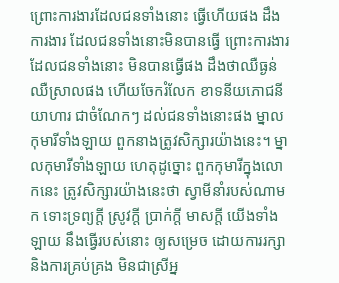ព្រោះការងារដែលជនទាំងនោះ ធ្វើហើយផង ដឹងការងារ ដែលជនទាំងនោះមិនបានធ្វើ ព្រោះការងារ ដែលជនទាំងនោះ មិនបានធ្វើផង ដឹងថាឈឺធ្ងន់ ឈឺស្រាលផង ហើយចែករំលែក ខាទនីយភោជនីយាហារ ជាចំណែកៗ ដល់ជនទាំងនោះផង ម្នាលកុមារីទាំងឡាយ ពួកនាងត្រូវសិក្សារយ៉ាងនេះ។ ម្នាលកុមារីទាំងឡាយ ហេតុដូច្នោះ ពួកកុមារីក្នុងលោកនេះ ត្រូវសិក្សារយ៉ាងនេះថា ស្វាមីនាំរបស់ណាមក ទោះទ្រព្យក្តី ស្រូវក្តី ប្រាក់ក្តី មាសក្តី យើងទាំងឡាយ នឹងធ្វើរបស់នោះ ឲ្យសម្រេច ដោយការរក្សា និងការគ្រប់គ្រង មិនជាស្រីអ្ន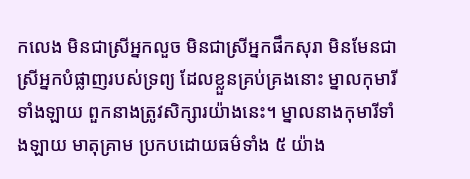កលេង មិនជាស្រីអ្នកលួច មិនជាស្រីអ្នកផឹកសុរា មិនមែនជាស្រីអ្នកបំផ្លាញរបស់ទ្រព្យ ដែលខ្លួនគ្រប់គ្រងនោះ ម្នាលកុមារីទាំងឡាយ ពួកនាងត្រូវសិក្សារយ៉ាងនេះ។ ម្នាលនាងកុមារីទាំងឡាយ មាតុគ្រាម ប្រកបដោយធម៌ទាំង ៥ យ៉ាង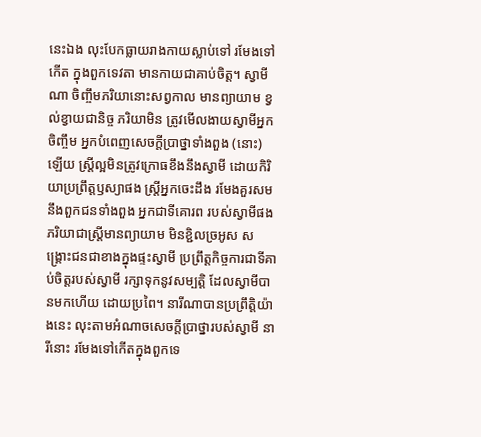នេះឯង លុះបែកធ្លាយរាងកាយស្លាប់ទៅ រមែងទៅកើត ក្នុងពួកទេវតា មានកាយជាគាប់ចិត្ត។ ស្វាមីណា ចិញ្ចឹមភរិយានោះសព្វកាល មានព្យាយាម ខ្វល់ខ្វាយជានិច្ច ភរិយាមិន ត្រូវមើលងាយស្វាមីអ្នកចិញ្ចឹម អ្នកបំពេញសេចក្តីប្រាថ្នាទាំងពួង (នោះ) ឡើយ ស្រ្តីល្អមិនត្រូវក្រោធខឹងនឹងស្វាមី ដោយកិរិយាប្រព្រឹត្តឫស្យាផង ស្រ្តីអ្នកចេះដឹង រមែងគួរសមនឹងពួកជនទាំងពួង អ្នកជាទីគោរព របស់ស្វាមីផង ភរិយាជាស្រ្តីមានព្យាយាម មិនខ្ជិលច្រអូស សង្រ្គោះជនជាខាងក្នុងផ្ទះស្វាមី ប្រព្រឹត្តកិច្ចការជាទីគាប់ចិត្តរបស់ស្វាមី រក្សាទុកនូវសម្បត្តិ ដែលស្វាមីបានមកហើយ ដោយប្រពៃ។ នារីណាបានប្រព្រឹត្តិយ៉ាងនេះ លុះតាមអំណាចសេចក្តីប្រាថ្នារបស់ស្វាមី នារីនោះ រមែងទៅកើតក្នុងពួកទេ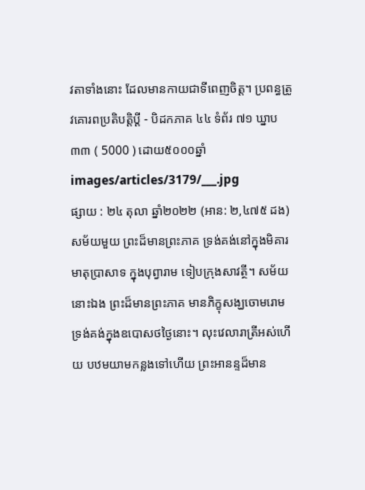វតាទាំងនោះ ដែលមានកាយជាទីពេញចិត្ត។ ប្រពន្ធត្រូវគោរពប្រតិបត្តិប្ដី - បិដកភាគ ៤៤ ទំព័រ ៧១ ឃ្នាប ៣៣ ( 5000 ) ដោយ៥០០០ឆ្នាំ
images/articles/3179/___.jpg
ផ្សាយ : ២៤ តុលា ឆ្នាំ២០២២ (អាន: ២,៤៧៥ ដង)
សម័យមួយ ព្រះដ៏មានព្រះភាគ ទ្រង់គង់នៅក្នុងមិគារមាតុប្រាសាទ ក្នុងបុព្វារាម ទៀបក្រុងសាវត្ថី។ សម័យនោះឯង ព្រះដ៏មានព្រះភាគ មានភិក្ខុសង្ឃចោមរោម ទ្រង់គង់ក្នុងឧបោសថថ្ងៃនោះ។ លុះវេលារាត្រីអស់ហើយ បឋមយាមកន្លងទៅហើយ ព្រះអានន្ទដ៏មាន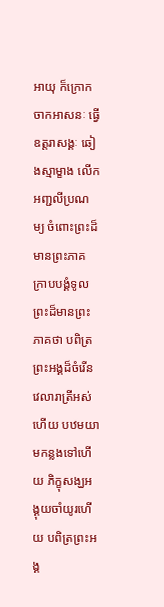អាយុ ក៏ក្រោកចាកអាសនៈ ធ្វើឧត្តរាសង្គៈ ឆៀងស្មាម្ខាង លើកអញ្ជលីប្រណម្យ ចំពោះព្រះដ៏មានព្រះភាគ ក្រាបបង្គំទូលព្រះដ៏មានព្រះភាគថា បពិត្រព្រះអង្គដ៏ចំរើន វេលារាត្រីអស់ហើយ បឋមយាមកន្លងទៅហើយ ភិក្ខុសង្ឃអង្គុយចាំយូរហើយ បពិត្រព្រះអង្គ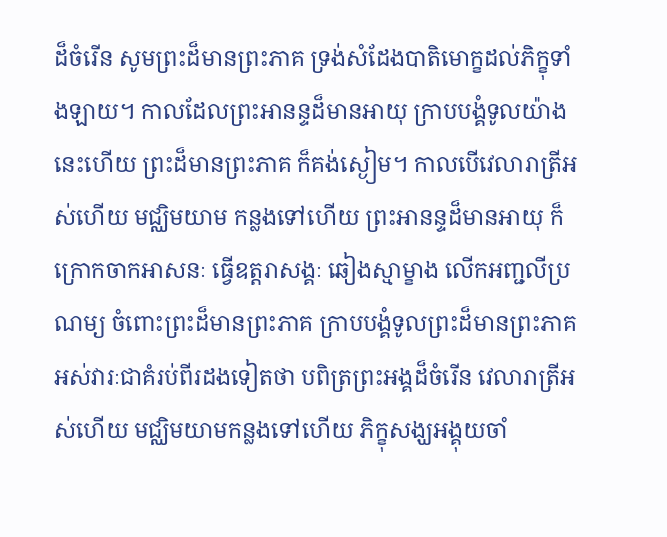ដ៏ចំរើន សូមព្រះដ៏មានព្រះភាគ ទ្រង់សំដែងបាតិមោក្ខដល់ភិក្ខុទាំងឡាយ។ កាលដែលព្រះអានន្ទដ៏មានអាយុ ក្រាបបង្គំទូលយ៉ាងនេះហើយ ព្រះដ៏មានព្រះភាគ ក៏គង់ស្ងៀម។ កាលបើវេលារាត្រីអស់ហើយ មជ្ឈិមយាម កន្លងទៅហើយ ព្រះអានន្ទដ៏មានអាយុ ក៏ក្រោកចាកអាសនៈ ធ្វើឧត្តរាសង្គៈ ឆៀងស្មាម្ខាង លើកអញ្ជលីប្រណម្យ ចំពោះព្រះដ៏មានព្រះភាគ ក្រាបបង្គំទូលព្រះដ៏មានព្រះភាគ អស់វារៈជាគំរប់ពីរដងទៀតថា បពិត្រព្រះអង្គដ៏ចំរើន វេលារាត្រីអស់ហើយ មជ្ឈិមយាមកន្លងទៅហើយ ភិក្ខុសង្ឃអង្គុយចាំ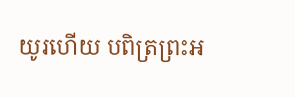យូរហើយ បពិត្រព្រះអ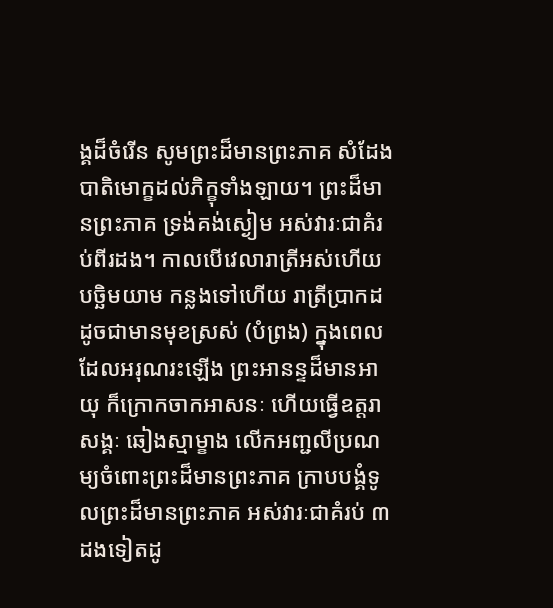ង្គដ៏ចំរើន សូមព្រះដ៏មានព្រះភាគ សំដែងបាតិមោក្ខដល់ភិក្ខុទាំងឡាយ។ ព្រះដ៏មានព្រះភាគ ទ្រង់គង់ស្ងៀម អស់វារៈជាគំរប់ពីរដង។ កាលបើវេលារាត្រីអស់ហើយ បច្ឆិមយាម កន្លងទៅហើយ រាត្រីប្រាកដដូចជាមានមុខស្រស់ (បំព្រង) ក្នុងពេលដែលអរុណរះឡើង ព្រះអានន្ទដ៏មានអាយុ ក៏ក្រោកចាកអាសនៈ ហើយធ្វើឧត្តរាសង្គៈ ឆៀងស្មាម្ខាង លើកអញ្ជលីប្រណម្យចំពោះព្រះដ៏មានព្រះភាគ ក្រាបបង្គំទូលព្រះដ៏មានព្រះភាគ អស់វារៈជាគំរប់ ៣ដងទៀតដូ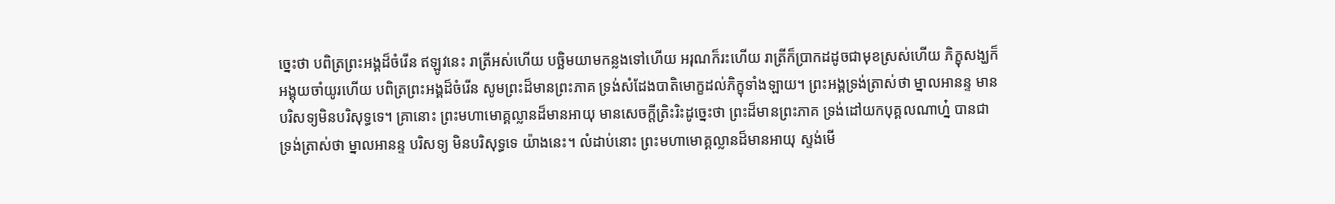ច្នេះថា បពិត្រព្រះអង្គដ៏ចំរើន ឥឡូវនេះ រាត្រីអស់ហើយ បច្ឆិមយាមកន្លងទៅហើយ អរុណក៏រះហើយ រាត្រីក៏ប្រាកដដូចជាមុខស្រស់ហើយ ភិក្ខុសង្ឃក៏អង្គុយចាំយូរហើយ បពិត្រព្រះអង្គដ៏ចំរើន សូមព្រះដ៏មានព្រះភាគ ទ្រង់សំដែងបាតិមោក្ខដល់ភិក្ខុទាំងឡាយ។ ព្រះអង្គទ្រង់ត្រាស់ថា ម្នាលអានន្ទ មានបរិសទ្យមិនបរិសុទ្ធទេ។ គ្រានោះ ព្រះមហាមោគ្គល្លានដ៏មានអាយុ មានសេចក្តីត្រិះរិះដូច្នេះថា ព្រះដ៏មានព្រះភាគ ទ្រង់ដៅយកបុគ្គលណាហ្ន៎ បានជាទ្រង់ត្រាស់ថា ម្នាលអានន្ទ បរិសទ្យ មិនបរិសុទ្ធទេ យ៉ាងនេះ។ លំដាប់នោះ ព្រះមហាមោគ្គល្លានដ៏មានអាយុ ស្ទង់មើ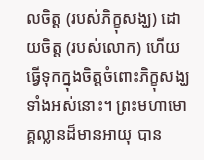លចិត្ត (របស់ភិក្ខុសង្ឃ) ដោយចិត្ត (របស់លោក) ហើយធ្វើទុកក្នុងចិត្តចំពោះភិក្ខុសង្ឃទាំងអស់នោះ។ ព្រះមហាមោគ្គល្លានដ៏មានអាយុ បាន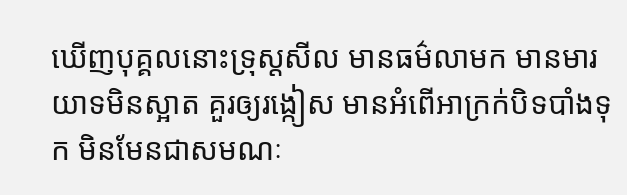ឃើញបុគ្គលនោះទ្រុស្តសីល មានធម៌លាមក មានមារយាទមិនស្អាត គួរឲ្យរង្កៀស មានអំពើអាក្រក់បិទបាំងទុក មិនមែនជាសមណៈ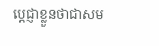ប្តេជ្ញាខ្លួនថាជាសម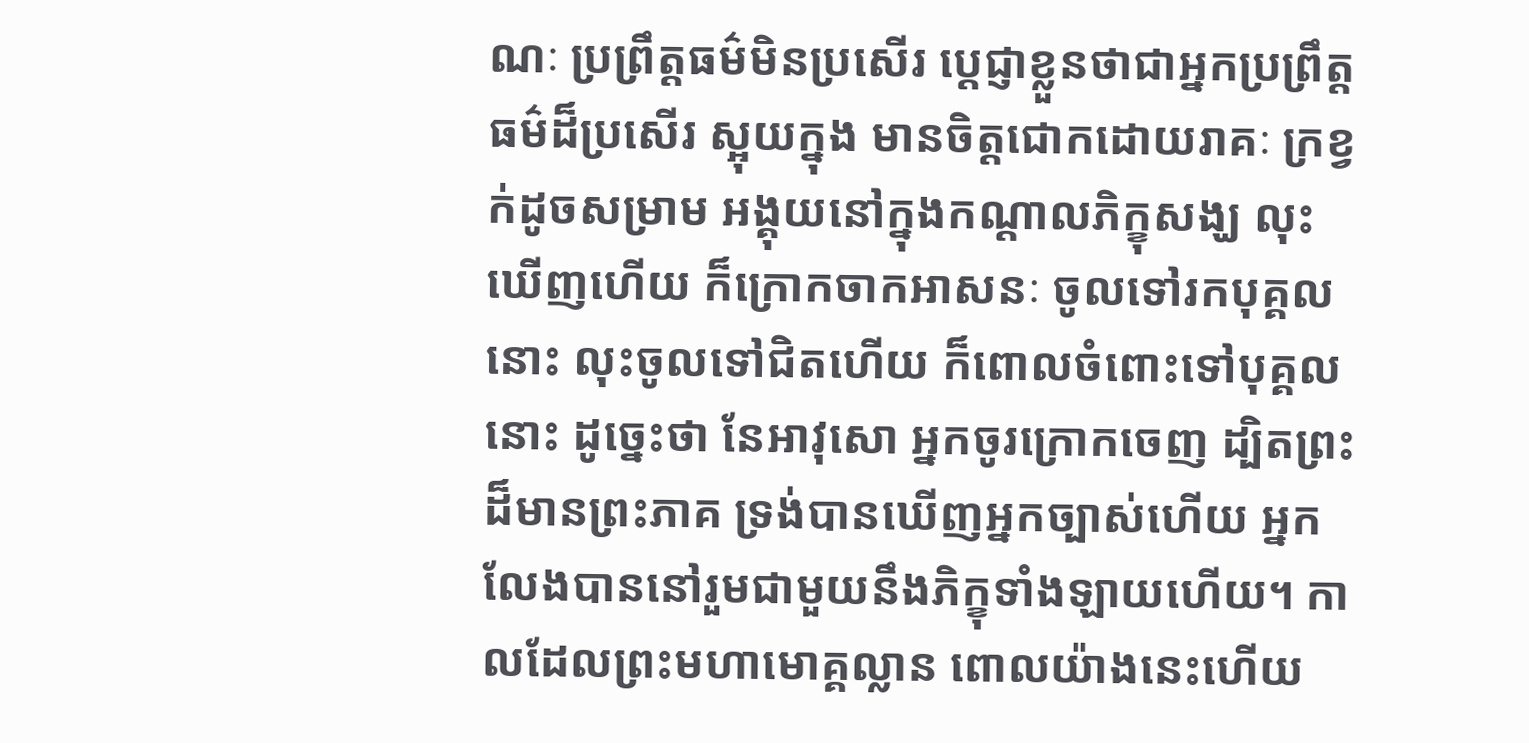ណៈ ប្រព្រឹត្តធម៌មិនប្រសើរ ប្តេជ្ញាខ្លួនថាជាអ្នកប្រព្រឹត្តធម៌ដ៏ប្រសើរ ស្អុយក្នុង មានចិត្តជោកដោយរាគៈ ក្រខ្វក់ដូចសម្រាម អង្គុយនៅក្នុងកណ្តាលភិក្ខុសង្ឃ លុះឃើញហើយ ក៏ក្រោកចាកអាសនៈ ចូលទៅរកបុគ្គលនោះ លុះចូលទៅជិតហើយ ក៏ពោលចំពោះទៅបុគ្គលនោះ ដូច្នេះថា នែអាវុសោ អ្នកចូរក្រោកចេញ ដ្បិតព្រះដ៏មានព្រះភាគ ទ្រង់បានឃើញអ្នកច្បាស់ហើយ អ្នកលែងបាននៅរួមជាមួយនឹងភិក្ខុទាំងឡាយហើយ។ កាលដែលព្រះមហាមោគ្គល្លាន ពោលយ៉ាងនេះហើយ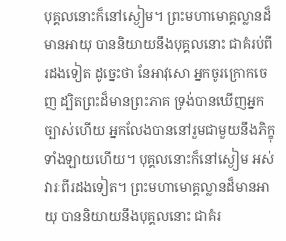បុគ្គលនោះក៏នៅស្ងៀម។ ព្រះមហាមោគ្គល្លានដ៏មានអាយុ បាននិយាយនឹងបុគ្គលនោះ ជាគំរប់ពីរដងទៀត ដូច្នេះថា នែអាវុសោ អ្នកចូរក្រោកចេញ ដ្បិតព្រះដ៏មានព្រះភាគ ទ្រង់បានឃើញអ្នកច្បាស់ហើយ អ្នកលែងបាននៅរួមជាមួយនឹងភិក្ខុទាំងឡាយហើយ។ បុគ្គលនោះក៏នៅស្ងៀម អស់វារៈពីរដងទៀត។ ព្រះមហាមោគ្គល្លានដ៏មានអាយុ បាននិយាយនឹងបុគ្គលនោះ ជាគំរ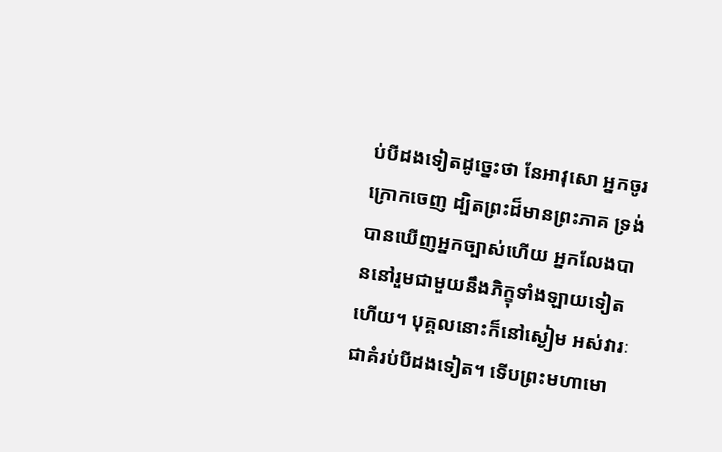ប់បីដងទៀតដូច្នេះថា នែអាវុសោ អ្នកចូរក្រោកចេញ ដ្បិតព្រះដ៏មានព្រះភាគ ទ្រង់បានឃើញអ្នកច្បាស់ហើយ អ្នកលែងបាននៅរួមជាមួយនឹងភិក្ខុទាំងឡាយទៀតហើយ។ បុគ្គលនោះក៏នៅស្ងៀម អស់វារៈជាគំរប់បីដងទៀត។ ទើបព្រះមហាមោ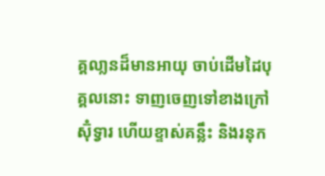គ្គលា្លនដ៏មានអាយុ ចាប់ដើមដៃបុគ្គលនោះ ទាញចេញទៅខាងក្រៅស៊ុំទ្វារ ហើយខ្ទាស់គន្លឹះ និងរនុក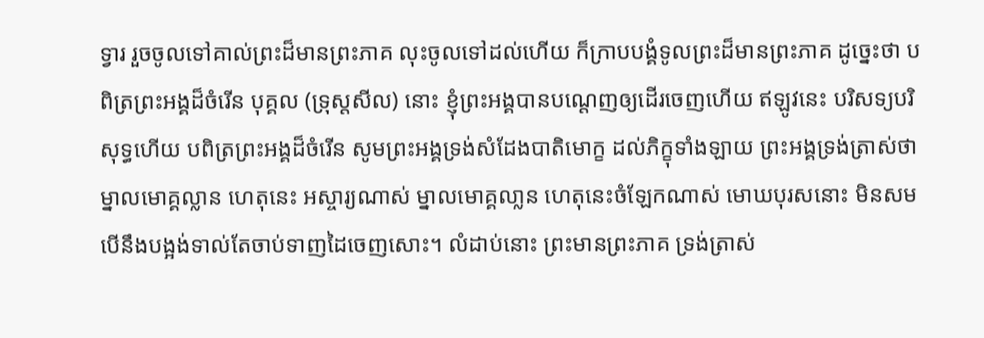ទ្វារ រួចចូលទៅគាល់ព្រះដ៏មានព្រះភាគ លុះចូលទៅដល់ហើយ ក៏ក្រាបបង្គំទូលព្រះដ៏មានព្រះភាគ ដូច្នេះថា បពិត្រព្រះអង្គដ៏ចំរើន បុគ្គល (ទ្រុស្តសីល) នោះ ខ្ញុំព្រះអង្គបានបណ្តេញឲ្យដើរចេញហើយ ឥឡូវនេះ បរិសទ្យបរិសុទ្ធហើយ បពិត្រព្រះអង្គដ៏ចំរើន សូមព្រះអង្គទ្រង់សំដែងបាតិមោក្ខ ដល់ភិក្ខុទាំងឡាយ ព្រះអង្គទ្រង់ត្រាស់ថា ម្នាលមោគ្គល្លាន ហេតុនេះ អស្ចារ្យណាស់ ម្នាលមោគ្គលា្លន ហេតុនេះចំឡែកណាស់ មោឃបុរសនោះ មិនសមបើនឹងបង្អង់ទាល់តែចាប់ទាញដៃចេញសោះ។ លំដាប់នោះ ព្រះមានព្រះភាគ ទ្រង់ត្រាស់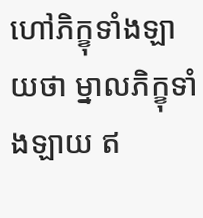ហៅភិក្ខុទាំងឡាយថា ម្នាលភិក្ខុទាំងឡាយ ឥ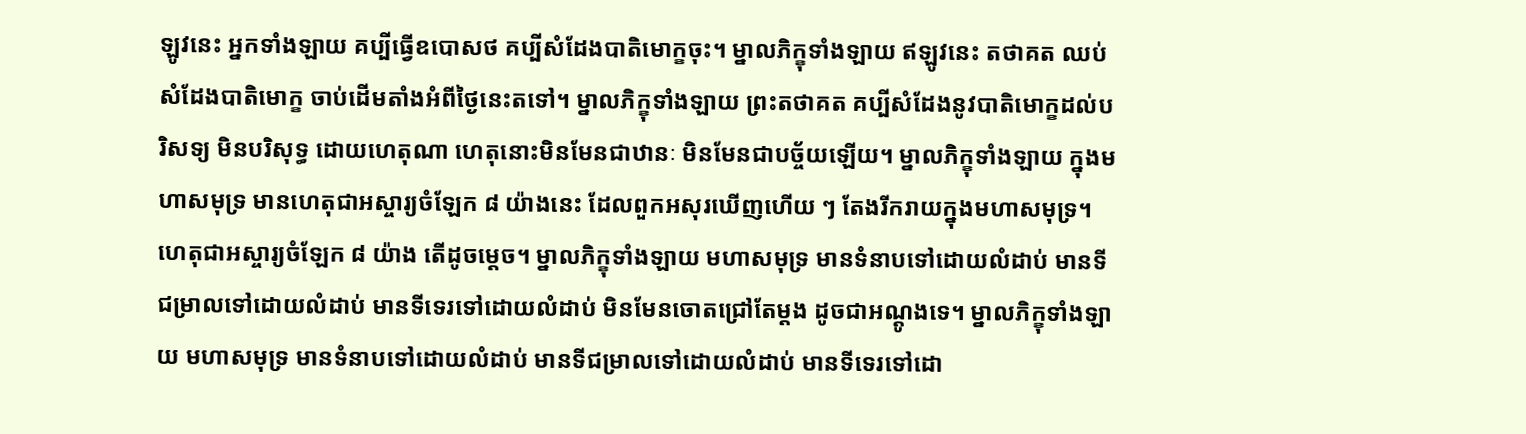ឡូវនេះ អ្នកទាំងឡាយ គប្បីធ្វើឧបោសថ គប្បីសំដែងបាតិមោក្ខចុះ។ ម្នាលភិក្ខុទាំងឡាយ ឥឡូវនេះ តថាគត ឈប់សំដែងបាតិមោក្ខ ចាប់ដើមតាំងអំពីថ្ងៃនេះតទៅ។ ម្នាលភិក្ខុទាំងឡាយ ព្រះតថាគត គប្បីសំដែងនូវបាតិមោក្ខដល់បរិសទ្យ មិនបរិសុទ្ធ ដោយហេតុណា ហេតុនោះមិនមែនជាឋានៈ មិនមែនជាបច្ច័យឡើយ។ ម្នាលភិក្ខុទាំងឡាយ ក្នុងមហាសមុទ្រ មានហេតុជាអស្ចារ្យចំឡែក ៨ យ៉ាងនេះ ដែលពួកអសុរឃើញហើយ ៗ តែងរីករាយក្នុងមហាសមុទ្រ។ ហេតុជាអស្ចារ្យចំឡែក ៨ យ៉ាង តើដូចម្តេច។ ម្នាលភិក្ខុទាំងឡាយ មហាសមុទ្រ មានទំនាបទៅដោយលំដាប់ មានទីជម្រាលទៅដោយលំដាប់ មានទីទេរទៅដោយលំដាប់ មិនមែនចោតជ្រៅតែម្តង ដូចជាអណ្តូងទេ។ ម្នាលភិក្ខុទាំងឡាយ មហាសមុទ្រ មានទំនាបទៅដោយលំដាប់ មានទីជម្រាលទៅដោយលំដាប់ មានទីទេរទៅដោ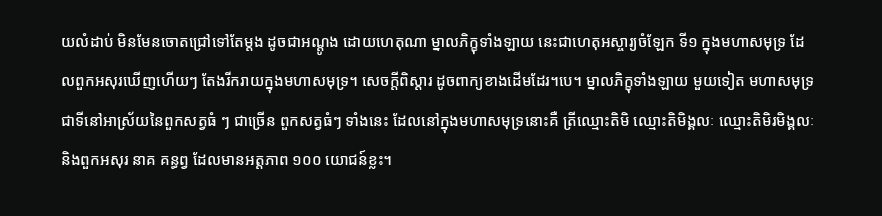យលំដាប់ មិនមែនចោតជ្រៅទៅតែម្តង ដូចជាអណ្តូង ដោយហេតុណា ម្នាលភិក្ខុទាំងឡាយ នេះជាហេតុអស្ចារ្យចំឡែក ទី១ ក្នុងមហាសមុទ្រ ដែលពួកអសុរឃើញហើយៗ តែងរីករាយក្នុងមហាសមុទ្រ។ សេចក្តីពិស្តារ ដូចពាក្យខាងដើមដែរ។បេ។ ម្នាលភិក្ខុទាំងឡាយ មួយទៀត មហាសមុទ្រ ជាទីនៅអាស្រ័យនៃពួកសត្វធំ ៗ ជាច្រើន ពួកសត្វធំៗ ទាំងនេះ ដែលនៅក្នុងមហាសមុទ្រនោះគឺ ត្រីឈ្មោះតិមិ ឈ្មោះតិមិង្គលៈ ឈ្មោះតិមិរមិង្គលៈ និងពួកអសុរ នាគ គន្ធព្វ ដែលមានអត្តភាព ១០០ យោជន៍ខ្លះ។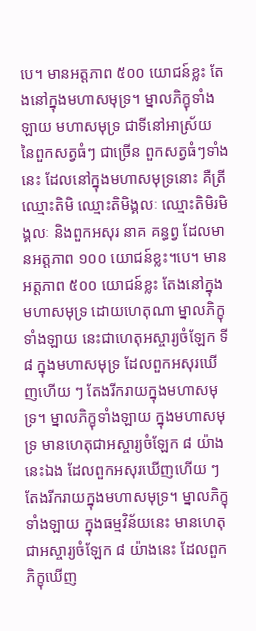បេ។ មានអត្តភាព ៥០០ យោជន៍ខ្លះ តែងនៅក្នុងមហាសមុទ្រ។ ម្នាលភិក្ខុទាំងឡាយ មហាសមុទ្រ ជាទីនៅអាស្រ័យ នៃពួកសត្វធំៗ ជាច្រើន ពួកសត្វធំៗទាំងនេះ ដែលនៅក្នុងមហាសមុទ្រនោះ គឺត្រីឈ្មោះតិមិ ឈ្មោះតិមិង្គលៈ ឈ្មោះតិមិរមិង្គលៈ និងពួកអសុរ នាគ គន្ធព្វ ដែលមានអត្តភាព ១០០ យោជន៍ខ្លះ។បេ។ មានអត្តភាព ៥០០ យោជន៍ខ្លះ តែងនៅក្នុងមហាសមុទ្រ ដោយហេតុណា ម្នាលភិក្ខុទាំងឡាយ នេះជាហេតុអស្ចារ្យចំឡែក ទី៨ ក្នុងមហាសមុទ្រ ដែលពួកអសុរឃើញហើយ ៗ តែងរីករាយក្នុងមហាសមុទ្រ។ ម្នាលភិក្ខុទាំងឡាយ ក្នុងមហាសមុទ្រ មានហេតុជាអស្ចារ្យចំឡែក ៨ យ៉ាងនេះឯង ដែលពួកអសុរឃើញហើយ ៗ តែងរីករាយក្នុងមហាសមុទ្រ។ ម្នាលភិក្ខុទាំងឡាយ ក្នុងធម្មវិន័យនេះ មានហេតុជាអស្ចារ្យចំឡែក ៨ យ៉ាងនេះ ដែលពួកភិក្ខុឃើញ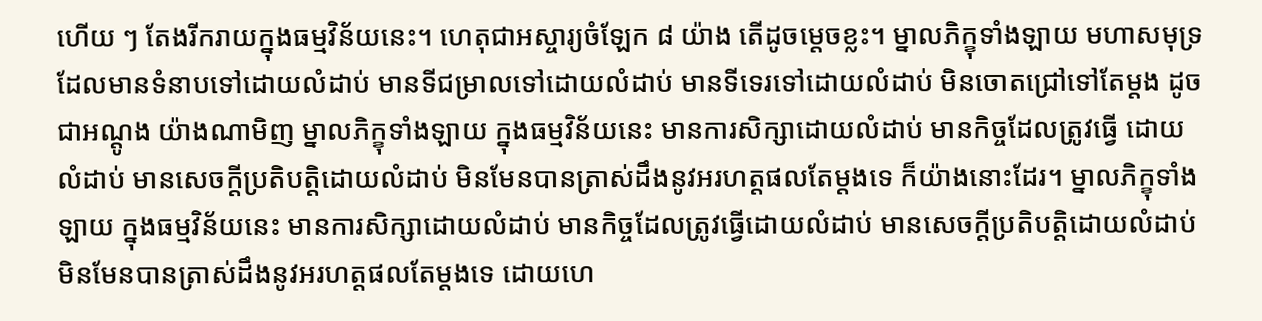ហើយ ៗ តែងរីករាយក្នុងធម្មវិន័យនេះ។ ហេតុជាអស្ចារ្យចំឡែក ៨ យ៉ាង តើដូចម្តេចខ្លះ។ ម្នាលភិក្ខុទាំងឡាយ មហាសមុទ្រ ដែលមានទំនាបទៅដោយលំដាប់ មានទីជម្រាលទៅដោយលំដាប់ មានទីទេរទៅដោយលំដាប់ មិនចោតជ្រៅទៅតែម្តង ដូចជាអណ្តូង យ៉ាងណាមិញ ម្នាលភិក្ខុទាំងឡាយ ក្នុងធម្មវិន័យនេះ មានការសិក្សាដោយលំដាប់ មានកិច្ចដែលត្រូវធ្វើ ដោយលំដាប់ មានសេចក្តីប្រតិបត្តិដោយលំដាប់ មិនមែនបានត្រាស់ដឹងនូវអរហត្តផលតែម្តងទេ ក៏យ៉ាងនោះដែរ។ ម្នាលភិក្ខុទាំងឡាយ ក្នុងធម្មវិន័យនេះ មានការសិក្សាដោយលំដាប់ មានកិច្ចដែលត្រូវធ្វើដោយលំដាប់ មានសេចក្តីប្រតិបត្តិដោយលំដាប់ មិនមែនបានត្រាស់ដឹងនូវអរហត្តផលតែម្តងទេ ដោយហេ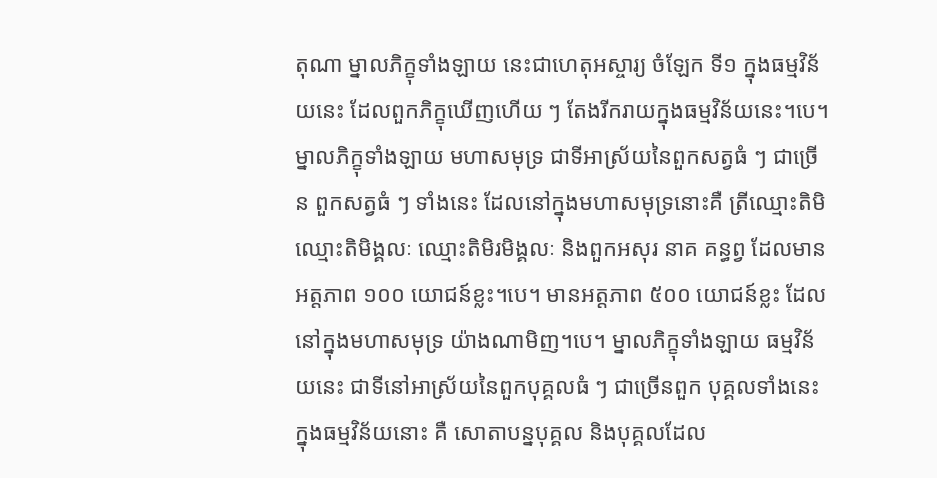តុណា ម្នាលភិក្ខុទាំងឡាយ នេះជាហេតុអស្ចារ្យ ចំឡែក ទី១ ក្នុងធម្មវិន័យនេះ ដែលពួកភិក្ខុឃើញហើយ ៗ តែងរីករាយក្នុងធម្មវិន័យនេះ។បេ។ ម្នាលភិក្ខុទាំងឡាយ មហាសមុទ្រ ជាទីអាស្រ័យនៃពួកសត្វធំ ៗ ជាច្រើន ពួកសត្វធំ ៗ ទាំងនេះ ដែលនៅក្នុងមហាសមុទ្រនោះគឺ ត្រីឈ្មោះតិមិ ឈ្មោះតិមិង្គលៈ ឈ្មោះតិមិរមិង្គលៈ និងពួកអសុរ នាគ គន្ធព្វ ដែលមានអត្តភាព ១០០ យោជន៍ខ្លះ។បេ។ មានអត្តភាព ៥០០ យោជន៍ខ្លះ ដែលនៅក្នុងមហាសមុទ្រ យ៉ាងណាមិញ។បេ។ ម្នាលភិក្ខុទាំងឡាយ ធម្មវិន័យនេះ ជាទីនៅអាស្រ័យនៃពួកបុគ្គលធំ ៗ ជាច្រើនពួក បុគ្គលទាំងនេះ ក្នុងធម្មវិន័យនោះ គឺ សោតាបន្នបុគ្គល និងបុគ្គលដែល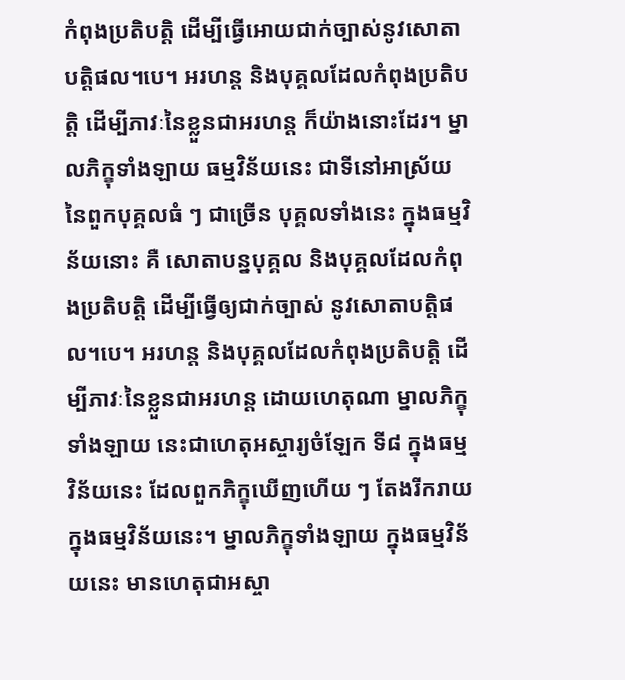កំពុងប្រតិបត្តិ ដើម្បីធ្វើអោយជាក់ច្បាស់នូវសោតាបត្តិផល។បេ។ អរហន្ត និងបុគ្គលដែលកំពុងប្រតិបត្តិ ដើម្បីភាវៈនៃខ្លួនជាអរហន្ត ក៏យ៉ាងនោះដែរ។ ម្នាលភិក្ខុទាំងឡាយ ធម្មវិន័យនេះ ជាទីនៅអាស្រ័យនៃពួកបុគ្គលធំ ៗ ជាច្រើន បុគ្គលទាំងនេះ ក្នុងធម្មវិន័យនោះ គឺ សោតាបន្នបុគ្គល និងបុគ្គលដែលកំពុងប្រតិបត្តិ ដើម្បីធ្វើឲ្យជាក់ច្បាស់ នូវសោតាបត្តិផល។បេ។ អរហន្ត និងបុគ្គលដែលកំពុងប្រតិបត្តិ ដើម្បីភាវៈនៃខ្លួនជាអរហន្ត ដោយហេតុណា ម្នាលភិក្ខុទាំងឡាយ នេះជាហេតុអស្ចារ្យចំឡែក ទី៨ ក្នុងធម្មវិន័យនេះ ដែលពួកភិក្ខុឃើញហើយ ៗ តែងរីករាយ ក្នុងធម្មវិន័យនេះ។ ម្នាលភិក្ខុទាំងឡាយ ក្នុងធម្មវិន័យនេះ មានហេតុជាអស្ចា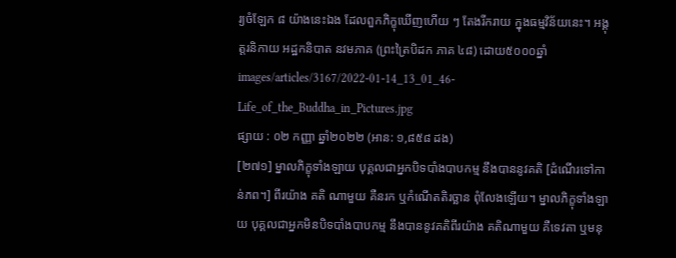រ្យចំឡែក ៨ យ៉ាងនេះឯង ដែលពួកភិក្ខុឃើញហើយ ៗ តែងរីករាយ ក្នុងធម្មវិន័យនេះ។ អង្គុត្តរនិកាយ អដ្ឋកនិបាត នវមភាគ (ព្រះត្រៃបិដក ភាគ ៤៨) ដោយ៥០០០ឆ្នាំ
images/articles/3167/2022-01-14_13_01_46-Life_of_the_Buddha_in_Pictures.jpg
ផ្សាយ : ០២ កញ្ញា ឆ្នាំ២០២២ (អាន: ១,៨៥៨ ដង)
[២៧១] ម្នាលភិក្ខុទាំងឡាយ បុគ្គលជាអ្នកបិទបាំងបាបកម្ម នឹងបាននូវគតិ [ដំណើរទៅកាន់ភព។] ពីរយ៉ាង គតិ ណាមួយ គឺនរក ឬកំណើតតិរច្ឆាន ពុំលែងឡើយ។ ម្នាលភិក្ខុទាំងឡាយ បុគ្គលជាអ្នកមិនបិទបាំងបាបកម្ម នឹងបាននូវគតិពីរយ៉ាង គតិណាមួយ គឺទេវតា ឬមនុ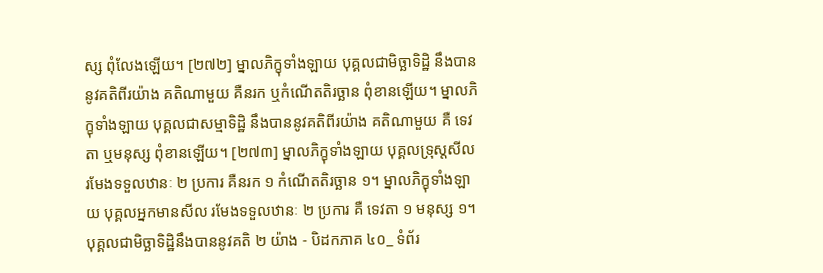ស្ស ពុំលែងឡើយ។ [២៧២] ម្នាលភិក្ខុទាំងឡាយ បុគ្គលជាមិច្ឆាទិដិ្ឋ នឹងបាននូវគតិពីរយ៉ាង គតិណាមួយ គឺនរក ឬកំណើតតិរច្ឆាន ពុំខានឡើយ។ ម្នាលភិក្ខុទាំងឡាយ បុគ្គលជាសម្មាទិដិ្ឋ នឹងបាននូវគតិពីរយ៉ាង គតិណាមួយ គឺ ទេវតា ឬមនុស្ស ពុំខានឡើយ។ [២៧៣] ម្នាលភិក្ខុទាំងឡាយ បុគ្គលទ្រុស្តសីល រមែងទទួលឋានៈ ២ ប្រការ គឺនរក ១ កំណើតតិរច្ឆាន ១។ ម្នាលភិក្ខុទាំងឡាយ បុគ្គលអ្នកមានសីល រមែងទទួលឋានៈ ២ ប្រការ គឺ ទេវតា ១ មនុស្ស ១។ បុគ្គលជាមិច្ឆាទិដ្ឋិនឹងបាននូវគតិ ២ យ៉ាង - បិដកភាគ ៤០_ ទំព័រ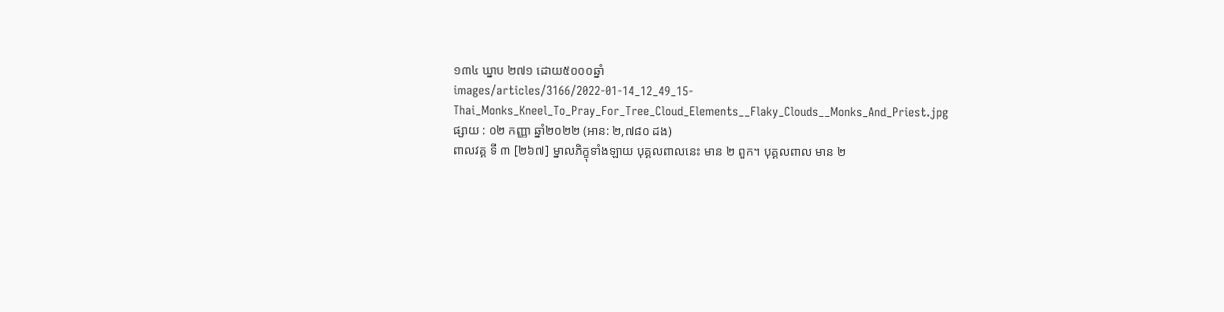១៣៤ ឃ្នាប ២៧១ ដោយ៥០០០ឆ្នាំ
images/articles/3166/2022-01-14_12_49_15-Thai_Monks_Kneel_To_Pray_For_Tree_Cloud_Elements__Flaky_Clouds__Monks_And_Priest.jpg
ផ្សាយ : ០២ កញ្ញា ឆ្នាំ២០២២ (អាន: ២,៧៨០ ដង)
ពាលវគ្គ ទី ៣ [២៦៧] ម្នាលភិក្ខុទាំងឡាយ បុគ្គលពាលនេះ មាន ២ ពួក។ បុគ្គលពាល មាន ២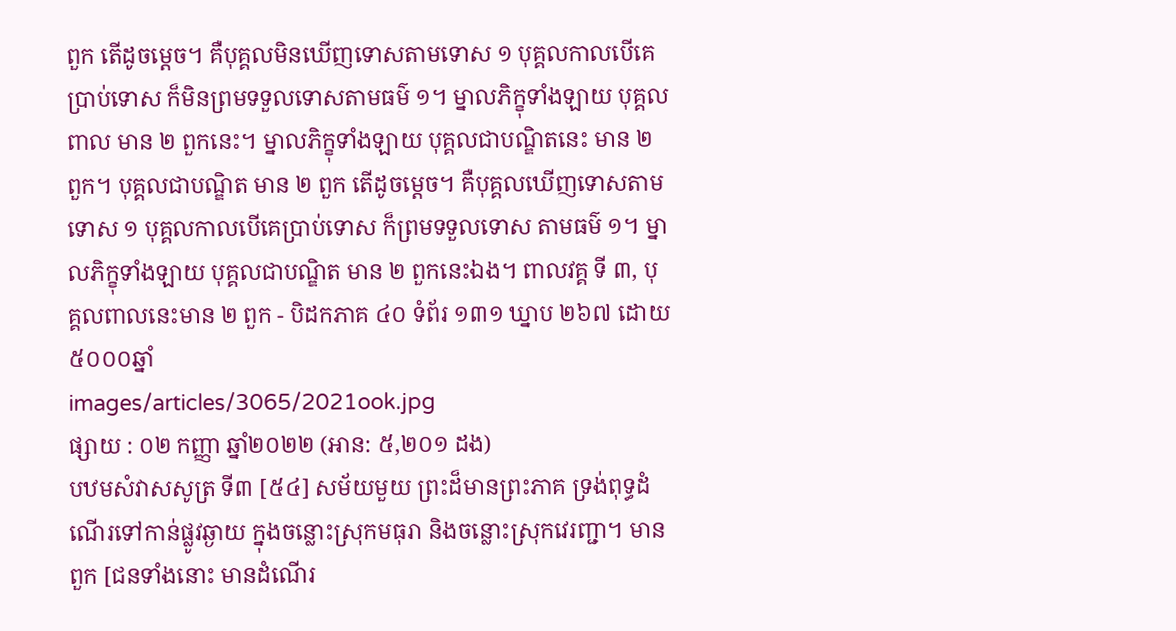ពួក តើដូចម្តេច។ គឺបុគ្គលមិនឃើញទោសតាមទោស ១ បុគ្គលកាលបើគេប្រាប់ទោស ក៏មិនព្រមទទួលទោសតាមធម៌ ១។ ម្នាលភិក្ខុទាំងឡាយ បុគ្គលពាល មាន ២ ពួកនេះ។ ម្នាលភិក្ខុទាំងឡាយ បុគ្គលជាបណ្ឌិតនេះ មាន ២ ពួក។ បុគ្គលជាបណ្ឌិត មាន ២ ពួក តើដូចម្តេច។ គឺបុគ្គលឃើញទោសតាមទោស ១ បុគ្គលកាលបើគេប្រាប់ទោស ក៏ព្រមទទួលទោស តាមធម៌ ១។ ម្នាលភិក្ខុទាំងឡាយ បុគ្គលជាបណ្ឌិត មាន ២ ពួកនេះឯង។ ពាលវគ្គ ទី ៣, បុគ្គលពាលនេះមាន ២ ពួក - បិដកភាគ ៤០ ទំព័រ ១៣១ ឃ្នាប ២៦៧ ដោយ៥០០០ឆ្នាំ
images/articles/3065/2021ook.jpg
ផ្សាយ : ០២ កញ្ញា ឆ្នាំ២០២២ (អាន: ៥,២០១ ដង)
បឋមសំវាសសូត្រ ទី៣ [៥៤] សម័យមួយ ព្រះដ៏មានព្រះភាគ ទ្រង់ពុទ្ធដំណើរទៅកាន់ផ្លូវឆ្ងាយ ក្នុងចន្លោះស្រុកមធុរា និងចន្លោះស្រុកវេរញ្ជា។ មានពួក [ជនទាំងនោះ មានដំណើរ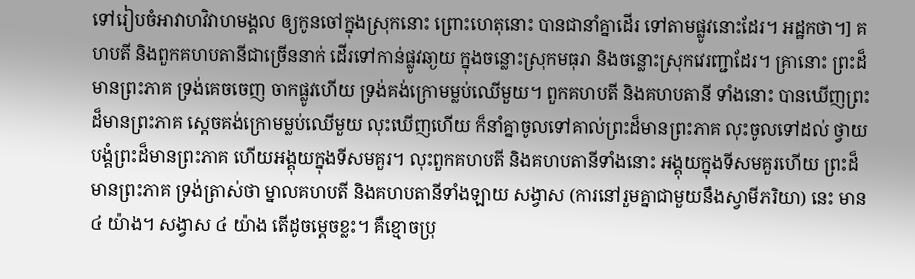ទៅរៀបចំអាវាហវិវាហមង្គល ឲ្យកូនចៅក្នុងស្រុកនោះ ព្រោះហេតុនោះ បានជានាំគ្នាដើរ ទៅតាមផ្លូវនោះដែរ។ អដ្ឋកថា។] គហបតី និងពួកគហបតានីជាច្រើននាក់ ដើរទៅកាន់ផ្លូវឆា្ងយ ក្នុងចន្លោះស្រុកមធុរា និងចន្លោះស្រុកវេរញ្ជាដែរ។ គ្រានោះ ព្រះដ៏មានព្រះភាគ ទ្រង់គេចចេញ ចាកផ្លូវហើយ ទ្រង់គង់ក្រោមម្លប់ឈើមួយ។ ពួកគហបតី និងគហបតានី ទាំងនោះ បានឃើញព្រះដ៏មានព្រះភាគ សេ្តចគង់ក្រោមម្លប់ឈើមួយ លុះឃើញហើយ ក៏នាំគ្នាចូលទៅគាល់ព្រះដ៏មានព្រះភាគ លុះចូលទៅដល់ ថ្វាយបង្គំព្រះដ៏មានព្រះភាគ ហើយអង្គុយក្នុងទីសមគួរ។ លុះពួកគហបតី និងគហបតានីទាំងនោះ អង្គុយក្នុងទីសមគួរហើយ ព្រះដ៏មានព្រះភាគ ទ្រង់ត្រាស់ថា ម្នាលគហបតី និងគហបតានីទាំងឡាយ សង្វាស (ការនៅរួមគ្នាជាមួយនឹងស្វាមីភរិយា) នេះ មាន ៤ យ៉ាង។ សង្វាស ៤ យ៉ាង តើដូចម្តេចខ្លះ។ គឺខ្មោចប្រុ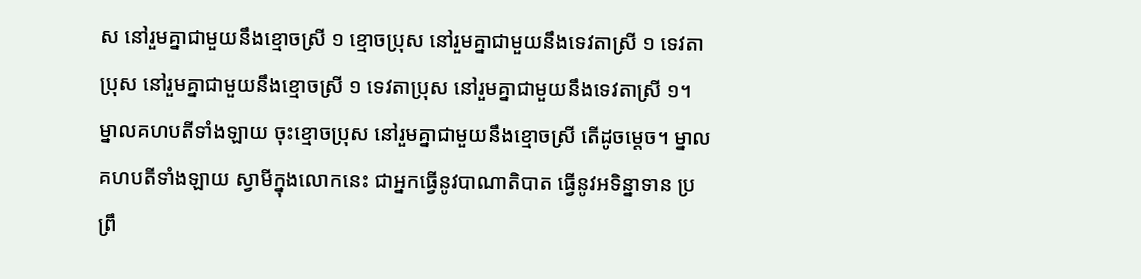ស នៅរួមគ្នាជាមួយនឹងខ្មោចស្រី ១ ខ្មោចប្រុស នៅរួមគ្នាជាមួយនឹងទេវតាស្រី ១ ទេវតាប្រុស នៅរួមគ្នាជាមួយនឹងខ្មោចស្រី ១ ទេវតាប្រុស នៅរួមគ្នាជាមួយនឹងទេវតាស្រី ១។ ម្នាលគហបតីទាំងឡាយ ចុះខ្មោចប្រុស នៅរួមគ្នាជាមួយនឹងខ្មោចស្រី តើដូចម្តេច។ ម្នាលគហបតីទាំងឡាយ ស្វាមីក្នុងលោកនេះ ជាអ្នកធ្វើនូវបាណាតិបាត ធ្វើនូវអទិន្នាទាន ប្រព្រឹ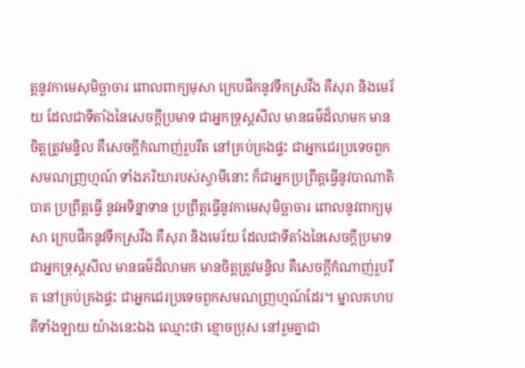ត្តនូវកាមេសុមិច្ឆាចារ ពោលពាក្យមុសា ក្រេបផឹកនូវទឹកស្រវឹង គឺសុរា និងមេរ័យ ដែលជាទីតាំងនៃសេចក្តីប្រមាទ ជាអ្នកទ្រុស្តសីល មានធម៌ដ៏លាមក មានចិត្តត្រូវមន្ទិល គឺសេចក្តីកំណាញ់រួបរឹត នៅគ្រប់គ្រងផ្ទះ ជាអ្នកជេរប្រទេចពួកសមណញ្រហ្មណ៍ ទាំងភរិយារបស់ស្វាមីនោះ ក៏ជាអ្នកប្រព្រឹត្តធ្វើនូវបាណាតិបាត ប្រព្រឹត្តធ្វើ នូវអទិន្នាទាន ប្រព្រឹត្តធ្វើនូវកាមេសុមិច្ឆាចារ ពោលនូវពាក្យមុសា ក្រេបផឹកនូវទឹកស្រវឹង គឺសុរា និងមេរ័យ ដែលជាទីតាំងនៃសេចក្តីប្រមាទ ជាអ្នកទ្រុស្តសីល មានធម៌ដ៏លាមក មានចិត្តត្រូវមន្ទិល គឺសេចក្តីកំណាញ់រួបរឹត នៅគ្រប់គ្រងផ្ទះ ជាអ្នកជេរប្រទេចពួកសមណញ្រហ្មណ៍ដែរ។ ម្នាលគហបតីទាំងឡាយ យ៉ាងនេះឯង ឈ្មោះថា ខ្មោចប្រុស នៅរួមគ្នាជា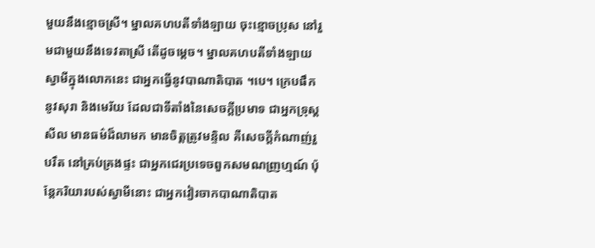មួយនឹងខ្មោចស្រី។ ម្នាលគហបតីទាំងឡាយ ចុះខ្មោចប្រុស នៅរួមជាមួយនឹងទេវតាស្រី តើដូចម្តេច។ ម្នាលគហបតីទាំងឡាយ ស្វាមីក្នុងលោកនេះ ជាអ្នកធ្វើនូវបាណាតិបាត ។បេ។ ក្រេបផឹកនូវសុរា និងមេរ័យ ដែលជាទីតាំងនៃសេចក្តីប្រមាទ ជាអ្នកទ្រុស្តសីល មានធម៌ដ៏លាមក មានចិត្តត្រូវមន្ទិល គឺសេចក្តីកំណាញ់រួបរឹត នៅគ្រប់គ្រងផ្ទះ ជាអ្នកជេរប្រទេចពួកសមណញ្រហ្មណ៍ ប៉ុន្តែភរិយារបស់ស្វាមីនោះ ជាអ្នកវៀរចាកបាណាតិបាត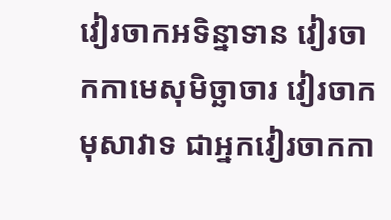វៀរចាកអទិន្នាទាន វៀរចាកកាមេសុមិច្ឆាចារ វៀរចាកមុសាវាទ ជាអ្នកវៀរចាកកា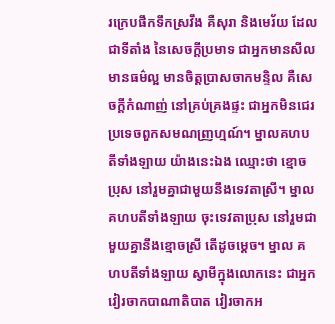រក្រេបផឹកទឹកស្រវឹង គឺសុរា និងមេរ័យ ដែលជាទីតាំង នៃសេចក្តីប្រមាទ ជាអ្នកមានសីល មានធម៌ល្អ មានចិត្តប្រាសចាកមន្ទិល គឺសេចក្តីកំណាញ់ នៅគ្រប់គ្រងផ្ទះ ជាអ្នកមិនជេរប្រទេចពួកសមណញ្រហ្មណ៍។ ម្នាលគហបតីទាំងឡាយ យ៉ាងនេះឯង ឈ្មោះថា ខ្មោចប្រុស នៅរួមគ្នាជាមួយនឹងទេវតាស្រី។ ម្នាលគហបតីទាំងឡាយ ចុះទេវតាប្រុស នៅរួមជាមួយគ្នានឹងខ្មោចស្រី តើដូចម្តេច។ ម្នាល គហបតីទាំងឡាយ ស្វាមីក្នុងលោកនេះ ជាអ្នកវៀរចាកបាណាតិបាត វៀរចាកអ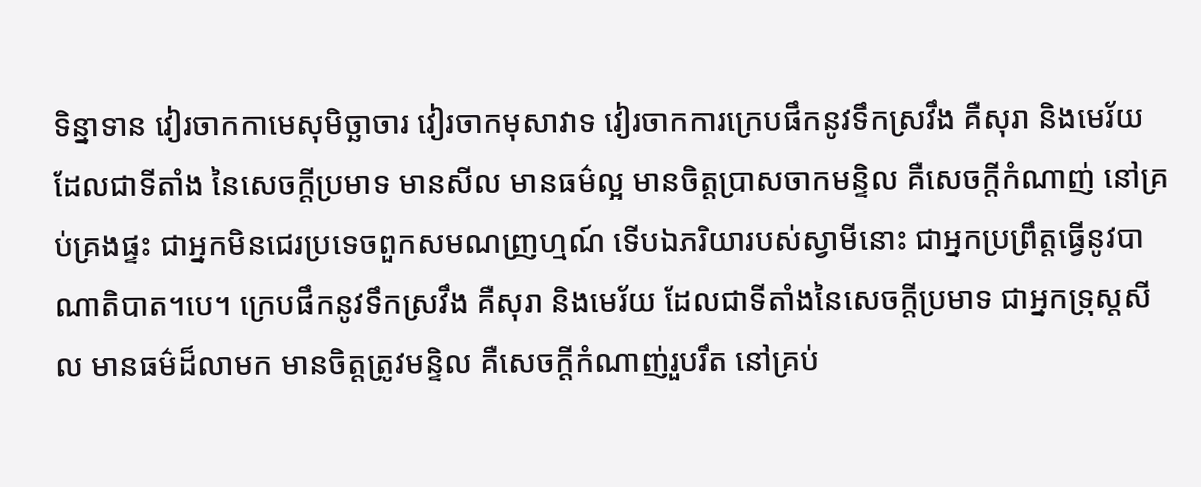ទិន្នាទាន វៀរចាកកាមេសុមិច្ឆាចារ វៀរចាកមុសាវាទ វៀរចាកការក្រេបផឹកនូវទឹកស្រវឹង គឺសុរា និងមេរ័យ ដែលជាទីតាំង នៃសេចក្តីប្រមាទ មានសីល មានធម៌ល្អ មានចិត្តប្រាសចាកមន្ទិល គឺសេចក្តីកំណាញ់ នៅគ្រប់គ្រងផ្ទះ ជាអ្នកមិនជេរប្រទេចពួកសមណញ្រហ្មណ៍ ទើបឯភរិយារបស់ស្វាមីនោះ ជាអ្នកប្រព្រឹត្តធ្វើនូវបាណាតិបាត។បេ។ ក្រេបផឹកនូវទឹកស្រវឹង គឺសុរា និងមេរ័យ ដែលជាទីតាំងនៃសេចក្តីប្រមាទ ជាអ្នកទ្រុស្តសីល មានធម៌ដ៏លាមក មានចិត្តត្រូវមន្ទិល គឺសេចក្តីកំណាញ់រួបរឹត នៅគ្រប់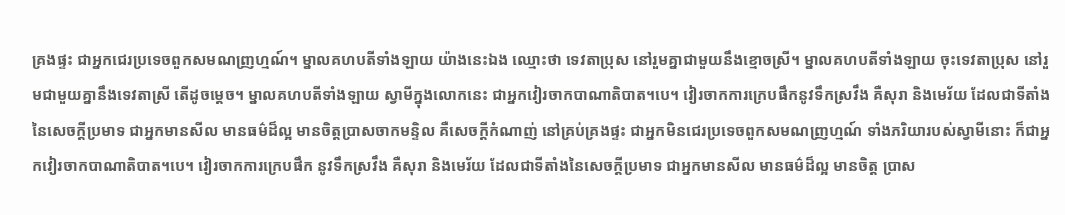គ្រងផ្ទះ ជាអ្នកជេរប្រទេចពួកសមណញ្រហ្មណ៍។ ម្នាលគហបតីទាំងឡាយ យ៉ាងនេះឯង ឈ្មោះថា ទេវតាប្រុស នៅរួមគ្នាជាមួយនឹងខ្មោចស្រី។ ម្នាលគហបតីទាំងឡាយ ចុះទេវតាប្រុស នៅរួមជាមួយគ្នានឹងទេវតាស្រី តើដូចម្តេច។ ម្នាលគហបតីទាំងឡាយ ស្វាមីក្នុងលោកនេះ ជាអ្នកវៀរចាកបាណាតិបាត។បេ។ វៀរចាកការក្រេបផឹកនូវទឹកស្រវឹង គឺសុរា និងមេរ័យ ដែលជាទីតាំងនៃសេចក្តីប្រមាទ ជាអ្នកមានសីល មានធម៌ដ៏ល្អ មានចិត្តប្រាសចាកមន្ទិល គឺសេចក្តីកំណាញ់ នៅគ្រប់គ្រងផ្ទះ ជាអ្នកមិនជេរប្រទេចពួកសមណញ្រហ្មណ៍ ទាំងភរិយារបស់ស្វាមីនោះ ក៏ជាអ្នកវៀរចាកបាណាតិបាត។បេ។ វៀរចាកការក្រេបផឹក នូវទឹកស្រវឹង គឺសុរា និងមេរ័យ ដែលជាទីតាំងនៃសេចក្តីប្រមាទ ជាអ្នកមានសីល មានធម៌ដ៏ល្អ មានចិត្ត ប្រាស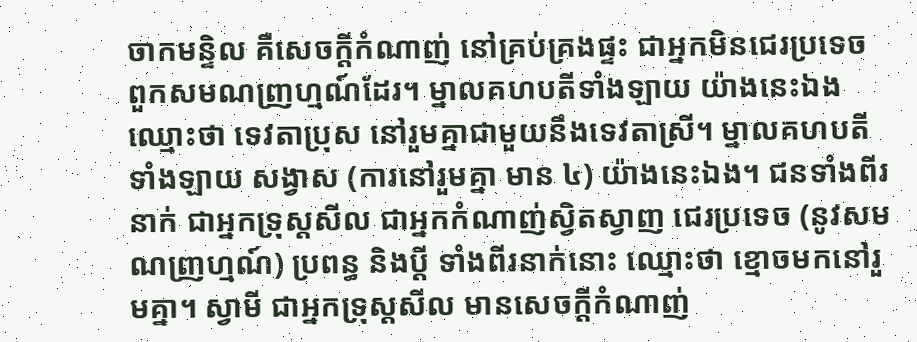ចាកមន្ទិល គឺសេចក្តីកំណាញ់ នៅគ្រប់គ្រងផ្ទះ ជាអ្នកមិនជេរប្រទេច ពួកសមណញ្រហ្មណ៍ដែរ។ ម្នាលគហបតីទាំងឡាយ យ៉ាងនេះឯង ឈ្មោះថា ទេវតាប្រុស នៅរួមគ្នាជាមួយនឹងទេវតាស្រី។ ម្នាលគហបតីទាំងឡាយ សង្វាស (ការនៅរួមគ្នា មាន ៤) យ៉ាងនេះឯង។ ជនទាំងពីរនាក់ ជាអ្នកទ្រុស្តសីល ជាអ្នកកំណាញ់ស្វិតស្វាញ ជេរប្រទេច (នូវសមណញ្រហ្មណ៍) ប្រពន្ធ និងប្តី ទាំងពីរនាក់នោះ ឈ្មោះថា ខ្មោចមកនៅរួមគ្នា។ ស្វាមី ជាអ្នកទ្រុស្តសីល មានសេចក្តីកំណាញ់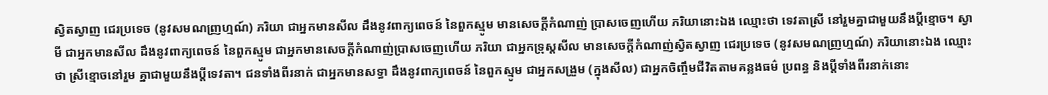ស្វិតស្វាញ ជេរប្រទេច (នូវសមណញ្រហ្មណ៍) ភរិយា ជាអ្នកមានសីល ដឹងនូវពាក្យពេចន៍ នៃពួកស្មូម មានសេចក្តីកំណាញ់ ប្រាសចេញហើយ ភរិយានោះឯង ឈ្មោះថា ទេវតាស្រី នៅរួមគ្នាជាមួយនឹងប្តីខ្មោច។ ស្វាមី ជាអ្នកមានសីល ដឹងនូវពាក្យពេចន៍ នៃពួកស្មូម ជាអ្នកមានសេចក្តីកំណាញ់ប្រាសចេញហើយ ភរិយា ជាអ្នកទ្រុស្តសីល មានសេចក្តីកំណាញ់ស្វិតស្វាញ ជេរប្រទេច (នូវសមណញ្រហ្មណ៍) ភរិយានោះឯង ឈ្មោះថា ស្រីខ្មោចនៅរួម គ្នាជាមួយនឹងប្តីទេវតា។ ជនទាំងពីរនាក់ ជាអ្នកមានសទ្ធា ដឹងនូវពាក្យពេចន៍ នៃពួកស្មូម ជាអ្នកសង្រួម (ក្នុងសីល) ជាអ្នកចិញ្ចឹមជីវិតតាមគន្លងធម៌ ប្រពន្ធ និងប្តីទាំងពីរនាក់នោះ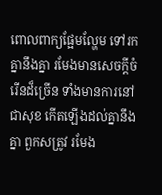ពោលពាក្យផ្អែមល្ហែម ទៅរកគ្នានឹងគ្នា រមែងមានសេចក្តីចំរើនដ៏ច្រើន ទាំងមានការនៅជាសុខ កើតឡើងដល់គ្នានឹងគ្នា ពួកសត្រូវ រមែង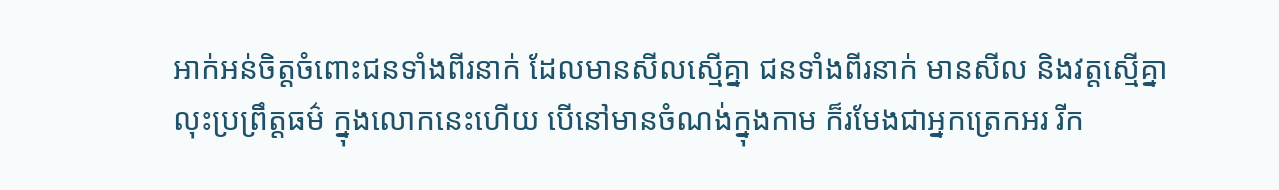អាក់អន់ចិត្តចំពោះជនទាំងពីរនាក់ ដែលមានសីលស្មើគ្នា ជនទាំងពីរនាក់ មានសីល និងវត្តស្មើគ្នា លុះប្រព្រឹត្តធម៌ ក្នុងលោកនេះហើយ បើនៅមានចំណង់ក្នុងកាម ក៏រមែងជាអ្នកត្រេកអរ រីក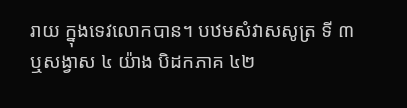រាយ ក្នុងទេវលោកបាន។ បឋមសំវាសសូត្រ ទី ៣ ឬសង្វាស ៤ យ៉ាង បិដកភាគ ៤២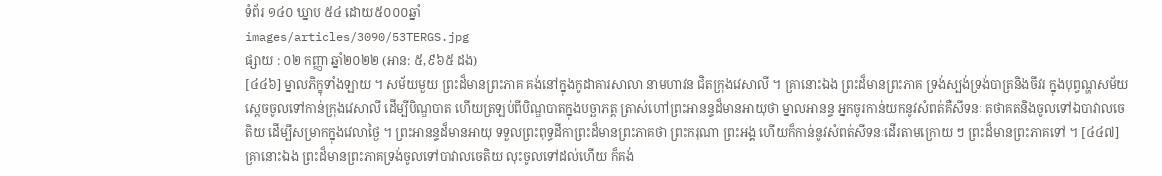ទំព័រ ១៤០ ឃ្នាប ៥៤ ដោយ៥០០០ឆ្នាំ
images/articles/3090/53TERGS.jpg
ផ្សាយ : ០២ កញ្ញា ឆ្នាំ២០២២ (អាន: ៥,៩៦៥ ដង)
[៤៤៦] ម្នាលភិក្ខុទាំងឡាយ ។ សម័យមួយ ព្រះដ៏មានព្រះភាគ គង់នៅក្នុងកូដាគារសាលា នាមហាវន ជិតក្រុងវេសាលី ។ គ្រានោះឯង ព្រះដ៏មានព្រះភាគ ទ្រង់ស្បង់ទ្រង់បាត្រនិងចីវរ ក្នុងបុព្វណ្ហសម័យ ស្តេចចូលទៅកាន់ក្រុងវេសាលី ដើម្បីបិណ្ឌបាត ហើយត្រឡប់ពីបិណ្ឌបាតក្នុងបច្ឆាភត្ត ត្រាស់ហៅព្រះអានន្ទដ៏មានអាយុថា ម្នាលអានន្ទ អ្នកចូរកាន់យកនូវសំពត់គឺសីទនៈ តថាគតនិងចូលទៅឯបាវាលចេតិយ ដើម្បីសម្រាកក្នុងវេលាថ្ងៃ ។ ព្រះអានន្ទដ៏មានអាយុ ទទួលព្រះពុទ្ធដីកាព្រះដ៏មានព្រះភាគថា ព្រះករុណា ព្រះអង្គ ហើយក៏កាន់នូវសំពត់សីទនៈដើរតាមក្រោយ ៗ ព្រះដ៏មានព្រះភាគទៅ ។ [៤៤៧] គ្រានោះឯង ព្រះដ៏មានព្រះភាគទ្រង់ចូលទៅបាវាលចេតិយ លុះចូលទៅដល់ហើយ ក៏គង់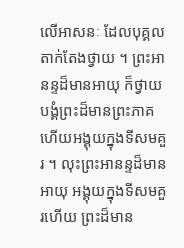លើអាសនៈ ដែលបុគ្គលតាក់តែងថ្វាយ ។ ព្រះអានន្ទដ៏មានអាយុ ក៏ថ្វាយបង្គំព្រះដ៏មានព្រះភាគ ហើយអង្គុយក្នុងទីសមគួរ ។ លុះព្រះអានន្ទដ៏មានអាយុ អង្គុយក្នុងទីសមគួរហើយ ព្រះដ៏មាន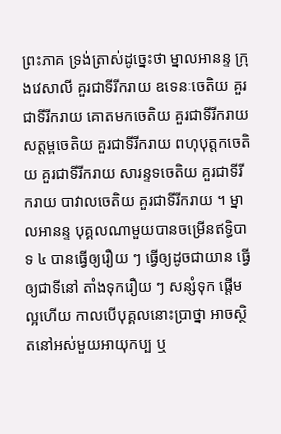ព្រះភាគ ទ្រង់ត្រាស់ដូច្នេះថា ម្នាលអានន្ទ ក្រុងវេសាលី គួរជាទីរីករាយ ឧទេនៈចេតិយ គួរជាទីរីករាយ គោតមកចេតិយ គួរជាទីរីករាយ សត្តម្ពចេតិយ គួរជាទីរីករាយ ពហុបុត្តកចេតិយ គួរជាទីរីករាយ សារន្ទទចេតិយ គួរជាទីរីករាយ បាវាលចេតិយ គួរជាទីរីករាយ ។ ម្នាលអានន្ទ បុគ្គលណាមួយបានចម្រើនឥទ្ធិបាទ ៤ បានធ្វើឲ្យរឿយ ៗ ធ្វើឲ្យដូចជាយាន ធ្វើឲ្យជាទីនៅ តាំងទុករឿយ ៗ សន្សំទុក ផ្តើមល្អហើយ កាលបើបុគ្គលនោះប្រាថ្នា អាចស្ថិតនៅអស់មួយអាយុកប្ប ឬ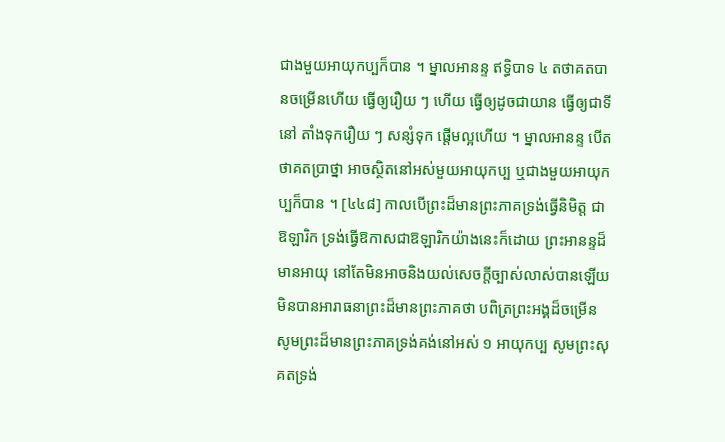ជាងមួយអាយុកប្បក៏បាន ។ ម្នាលអានន្ទ ឥទ្ធិបាទ ៤ តថាគតបានចម្រើនហើយ ធ្វើឲ្យរឿយ ៗ ហើយ ធ្វើឲ្យដូចជាយាន ធ្វើឲ្យជាទីនៅ តាំងទុករឿយ ៗ សន្សំទុក ផ្តើមល្អហើយ ។ ម្នាលអានន្ទ បើតថាគតប្រាថ្នា អាចស្ថិតនៅអស់មួយអាយុកប្ប ឬជាងមួយអាយុកប្បក៏បាន ។ [៤៤៨] កាលបើព្រះដ៏មានព្រះភាគទ្រង់ធ្វើនិមិត្ត ជាឱឡារិក ទ្រង់ធ្វើឱកាសជាឱឡារិកយ៉ាងនេះក៏ដោយ ព្រះអានន្ទដ៏មានអាយុ នៅតែមិនអាចនិងយល់សេចក្តីច្បាស់លាស់បានឡើយ មិនបានអារាធនាព្រះដ៏មានព្រះភាគថា បពិត្រព្រះអង្គដ៏ចម្រើន សូមព្រះដ៏មានព្រះភាគទ្រង់គង់នៅអស់ ១ អាយុកប្ប សូមព្រះសុគតទ្រង់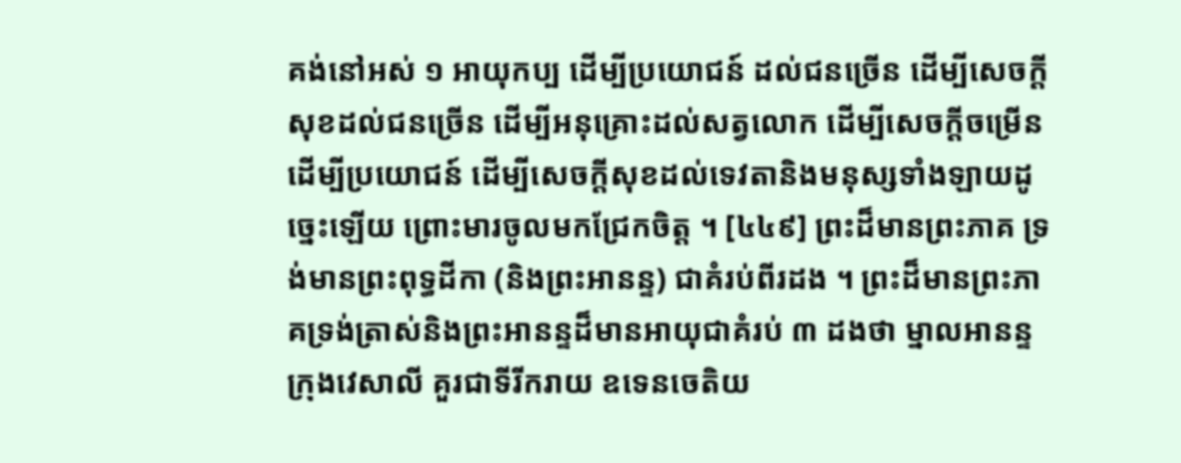គង់នៅអស់ ១ អាយុកប្ប ដើម្បីប្រយោជន៍ ដល់ជនច្រើន ដើម្បីសេចក្តីសុខដល់ជនច្រើន ដើម្បីអនុគ្រោះដល់សត្វលោក ដើម្បីសេចក្តីចម្រើន ដើម្បីប្រយោជន៍ ដើម្បីសេចក្តីសុខដល់ទេវតានិងមនុស្សទាំងឡាយដូច្នេះឡើយ ព្រោះមារចូលមកជ្រែកចិត្ត ។ [៤៤៩] ព្រះដ៏មានព្រះភាគ ទ្រង់មានព្រះពុទ្ធដីកា (និងព្រះអានន្ទ) ជាគំរប់ពីរដង ។ ព្រះដ៏មានព្រះភាគទ្រង់ត្រាស់និងព្រះអានន្ទដ៏មានអាយុជាគំរប់ ៣ ដងថា ម្នាលអានន្ទ ក្រុងវេសាលី គួរជាទីរីករាយ ឧទេនចេតិយ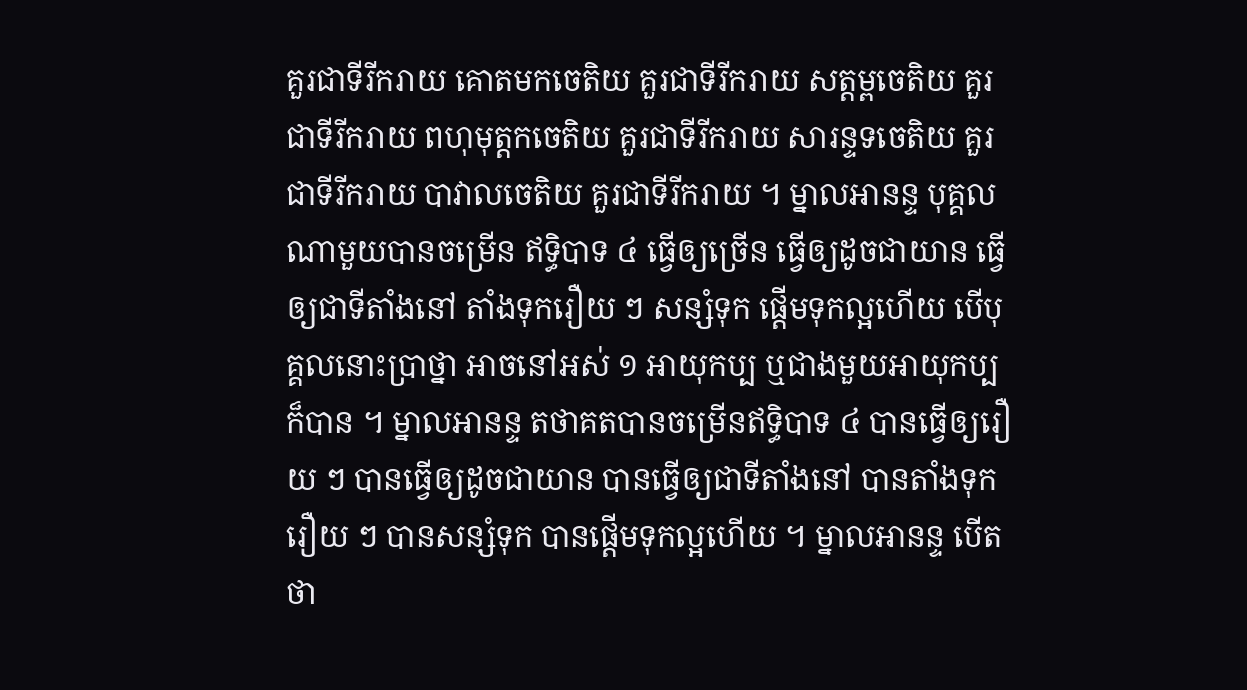គួរជាទីរីករាយ គោតមកចេតិយ គួរជាទីរីករាយ សត្តម្ពចេតិយ គួរជាទីរីករាយ ពហុមុត្តកចេតិយ គួរជាទីរីករាយ សារន្ទទចេតិយ គួរជាទីរីករាយ បាវាលចេតិយ គួរជាទីរីករាយ ។ ម្នាលអានន្ទ បុគ្គលណាមួយបានចម្រើន ឥទ្ធិបាទ ៤ ធ្វើឲ្យច្រើន ធ្វើឲ្យដូចជាយាន ធ្វើឲ្យជាទីតាំងនៅ តាំងទុករឿយ ៗ សន្សំទុក ផ្តើមទុកល្អហើយ បើបុគ្គលនោះប្រាថ្នា អាចនៅអស់ ១ អាយុកប្ប ឬជាងមួយអាយុកប្បក៏បាន ។ ម្នាលអានន្ទ តថាគតបានចម្រើនឥទ្ធិបាទ ៤ បានធ្វើឲ្យរឿយ ៗ បានធ្វើឲ្យដូចជាយាន បានធ្វើឲ្យជាទីតាំងនៅ បានតាំងទុករឿយ ៗ បានសន្សំទុក បានផ្តើមទុកល្អហើយ ។ ម្នាលអានន្ទ បើតថា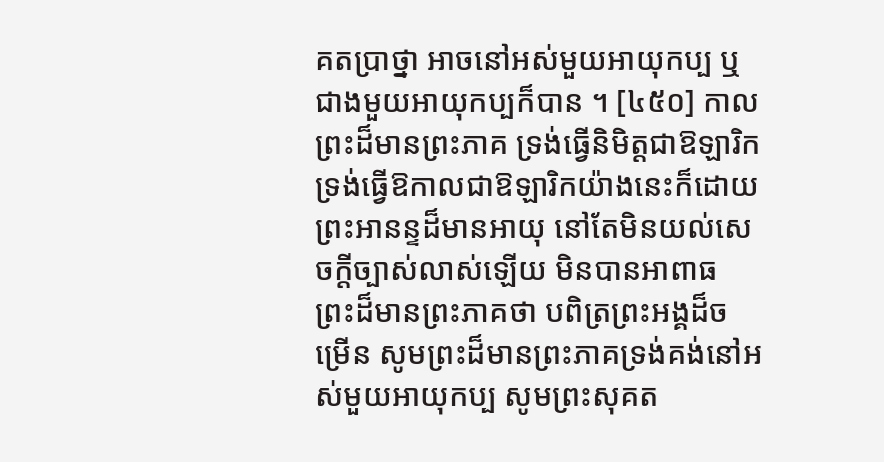គតប្រាថ្នា អាចនៅអស់មួយអាយុកប្ប ឬជាងមួយអាយុកប្បក៏បាន ។ [៤៥០] កាលព្រះដ៏មានព្រះភាគ ទ្រង់ធ្វើនិមិត្តជាឱឡារិក ទ្រង់ធ្វើឱកាលជាឱឡារិកយ៉ាងនេះក៏ដោយ ព្រះអានន្ទដ៏មានអាយុ នៅតែមិនយល់សេចក្តីច្បាស់លាស់ឡើយ មិនបានអាពាធ ព្រះដ៏មានព្រះភាគថា បពិត្រព្រះអង្គដ៏ចម្រើន សូមព្រះដ៏មានព្រះភាគទ្រង់គង់នៅអស់មួយអាយុកប្ប សូមព្រះសុគត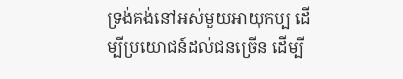ទ្រង់គង់នៅអស់មួយអាយុកប្ប ដើម្បីប្រយោជន៍ដល់ជនច្រើន ដើម្បី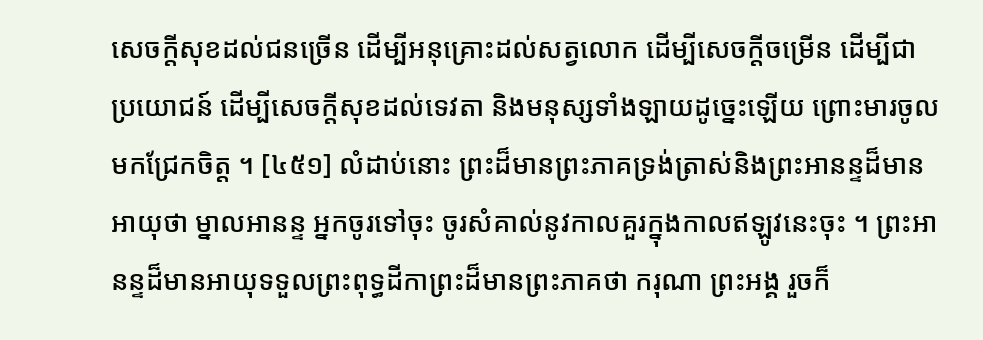សេចក្តីសុខដល់ជនច្រើន ដើម្បីអនុគ្រោះដល់សត្វលោក ដើម្បីសេចក្តីចម្រើន ដើម្បីជាប្រយោជន៍ ដើម្បីសេចក្តីសុខដល់ទេវតា និងមនុស្សទាំងឡាយដូច្នេះឡើយ ព្រោះមារចូលមកជ្រែកចិត្ត ។ [៤៥១] លំដាប់នោះ ព្រះដ៏មានព្រះភាគទ្រង់ត្រាស់និងព្រះអានន្ទដ៏មានអាយុថា ម្នាលអានន្ទ អ្នកចូរទៅចុះ ចូរសំគាល់នូវកាលគួរក្នុងកាលឥឡូវនេះចុះ ។ ព្រះអានន្ទដ៏មានអាយុទទួលព្រះពុទ្ធដីកាព្រះដ៏មានព្រះភាគថា ករុណា ព្រះអង្គ រួចក៏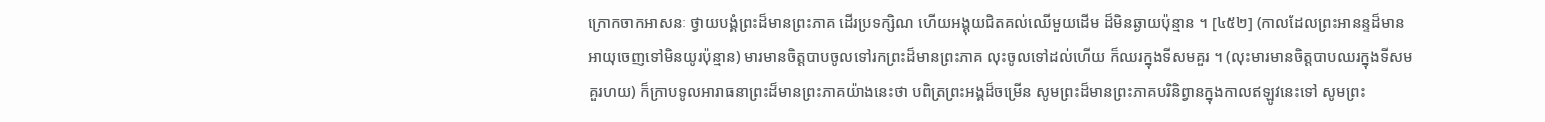ក្រោកចាកអាសនៈ ថ្វាយបង្គំព្រះដ៏មានព្រះភាគ ដើរប្រទក្សិណ ហើយអង្គុយជិតគល់ឈើមួយដើម ដ៏មិនឆ្ងាយប៉ុន្មាន ។ [៤៥២] (កាលដែលព្រះអានន្ទដ៏មានអាយុចេញទៅមិនយូរប៉ុន្មាន) មារមានចិត្តបាបចូលទៅរកព្រះដ៏មានព្រះភាគ លុះចូលទៅដល់ហើយ ក៏ឈរក្នុងទីសមគួរ ។ (លុះមារមានចិត្តបាបឈរក្នុងទីសមគួរហយ) ក៏ក្រាបទូលអារាធនាព្រះដ៏មានព្រះភាគយ៉ាងនេះថា បពិត្រព្រះអង្គដ៏ចម្រើន សូមព្រះដ៏មានព្រះភាគបរិនិព្វានក្នុងកាលឥឡូវនេះទៅ សូមព្រះ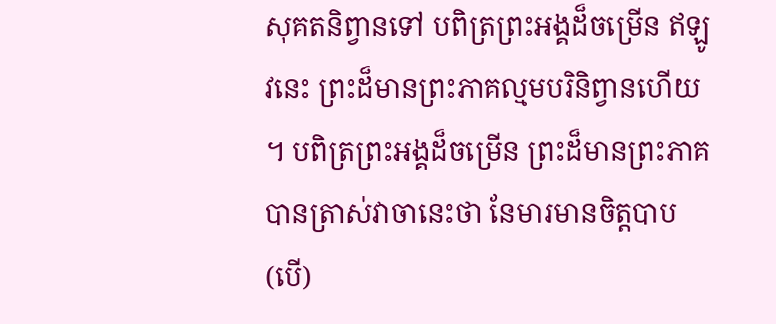សុគតនិព្វានទៅ បពិត្រព្រះអង្គដ៏ចម្រើន ឥឡូវនេះ ព្រះដ៏មានព្រះភាគល្មមបរិនិព្វានហើយ ។ បពិត្រព្រះអង្គដ៏ចម្រើន ព្រះដ៏មានព្រះភាគបានត្រាស់វាចានេះថា នែមារមានចិត្តបាប (បើ)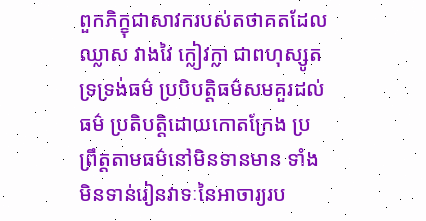ពួកភិក្ខុជាសាវករបស់តថាគតដែលឈ្លាស វាងវៃ ក្លៀវក្លា ជាពហុស្សូត ទ្រទ្រង់ធម៌ ប្របិបត្តិធម៌សមគួរដល់ធម៌ ប្រតិបត្តិដោយកោតក្រែង ប្រព្រឹត្តតាមធម៌នៅមិនទានមាន ទាំងមិនទាន់រៀនវាទៈនៃអាចារ្យរប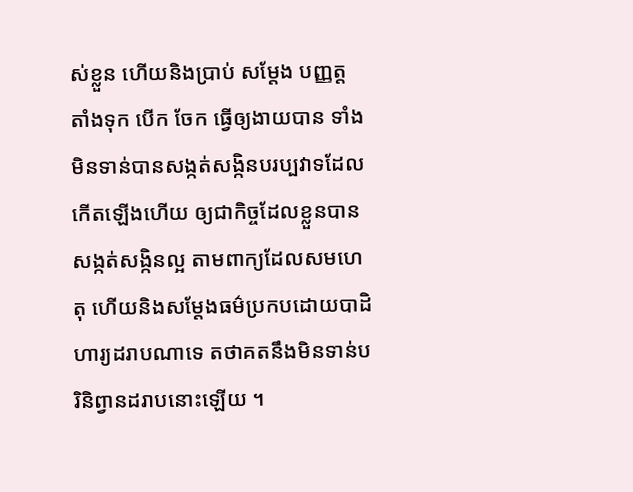ស់ខ្លួន ហើយនិងប្រាប់ សម្តែង បញ្ញត្ត តាំងទុក បើក ចែក ធ្វើឲ្យងាយបាន ទាំងមិនទាន់បានសង្កត់សង្កិនបរប្បវាទដែលកើតឡើងហើយ ឲ្យជាកិច្ចដែលខ្លួនបានសង្កត់សង្កិនល្អ តាមពាក្យដែលសមហេតុ ហើយនិងសម្តែងធម៌ប្រកបដោយបាដិហារ្យដរាបណាទេ តថាគតនឹងមិនទាន់បរិនិព្វានដរាបនោះឡើយ ។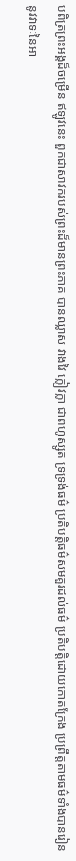បពិត្រព្រះអង្គដ៏ចម្រើន ឥឡូវនេះ ពួកជាសាវករបស់ព្រះដ៏មានព្រះភាគ បានឈ្លាស វាងវៃ ក្លៀវក្លា ជាពហូស្សូត ទ្រទ្រង់ធម៌ ប្រតិបត្តិធម៌សមគួរដល់ធម៌ ប្រតិបត្តិដោយកោតក្រែង ប្រព្រឹត្តតាមធម៌ទាំងបានរៀននូវវាទៈនៃអា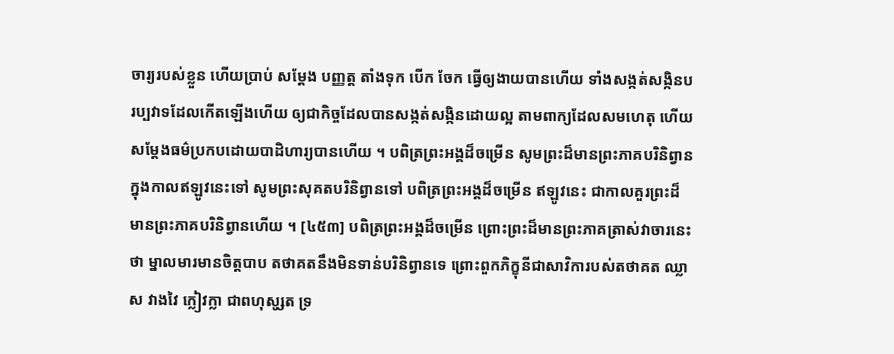ចារ្យរបស់ខ្លួន ហើយប្រាប់ សម្តែង បញ្ញត្ត តាំងទុក បើក ចែក ធ្វើឲ្យងាយបានហើយ ទាំងសង្កត់សង្កិនបរប្បវាទដែលកើតឡើងហើយ ឲ្យជាកិច្ចដែលបានសង្កត់សង្កិនដោយល្អ តាមពាក្យដែលសមហេតុ ហើយសម្តែងធម៌ប្រកបដោយបាដិហារ្យបានហើយ ។ បពិត្រព្រះអង្គដ៏ចម្រើន សូមព្រះដ៏មានព្រះភាគបរិនិព្វានក្នុងកាលឥឡូវនេះទៅ សូមព្រះសុគតបរិនិព្វានទៅ បពិត្រព្រះអង្គដ៏ចម្រើន ឥឡូវនេះ ជាកាលគួរព្រះដ៏មានព្រះភាគបរិនិព្វានហើយ ។ [៤៥៣] បពិត្រព្រះអង្គដ៏ចម្រើន ព្រោះព្រះដ៏មានព្រះភាគត្រាស់វាចារនេះថា ម្នាលមារមានចិត្តបាប តថាគតនឹងមិនទាន់បរិនិព្វានទេ ព្រោះពួកភិក្ខុនីជាសាវិការបស់តថាគត ឈ្លាស វាងវៃ ក្លៀវក្លា ជាពហុសូ្សត ទ្រ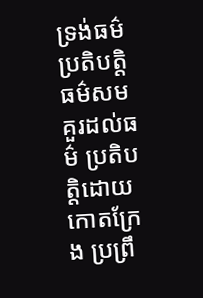ទ្រង់ធម៌ ប្រតិបត្តិធម៌សមគួរដល់ធម៌ ប្រតិបត្តិដោយកោតក្រែង ប្រព្រឹ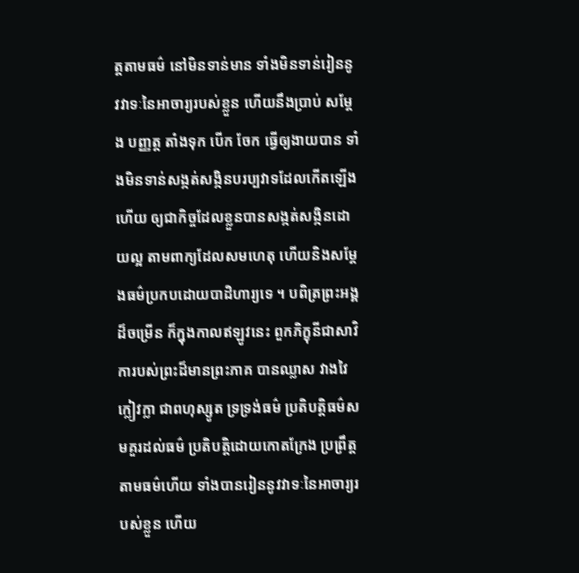ត្តតាមធម៌ នៅមិនទាន់មាន ទាំងមិនទាន់រៀននូវវាទៈនៃអាចារ្យរបស់ខ្លួន ហើយនឹងប្រាប់ សម្តែង បញ្ញត្ត តាំងទុក បើក ចែក ធ្វើឲ្យងាយបាន ទាំងមិនទាន់សង្កត់សង្កិនបរប្បវាទដែលកើតឡើងហើយ ឲ្យជាកិច្ចដែលខ្លួនបានសង្កត់សង្កិនដោយល្អ តាមពាក្យដែលសមហេតុ ហើយនិងសម្តែងធម៌ប្រកបដោយបាដិហារ្យទេ ។ បពិត្រព្រះអង្គដ៏ចម្រើន ក៏ក្នុងកាលឥឡូវនេះ ពួកភិក្ខុនីជាសាវិការបស់ព្រះដ៏មានព្រះភាគ បានឈ្លាស វាងវៃ ក្លៀវក្លា ជាពហុស្សូត ទ្រទ្រង់ធម៌ ប្រតិបត្តិធម៌សមគួរដល់ធម៌ ប្រតិបត្តិដោយកោតក្រែង ប្រព្រឹត្តតាមធម៌ហើយ ទាំងបានរៀននូវវាទៈនៃអាចារ្យរបស់ខ្លួន ហើយ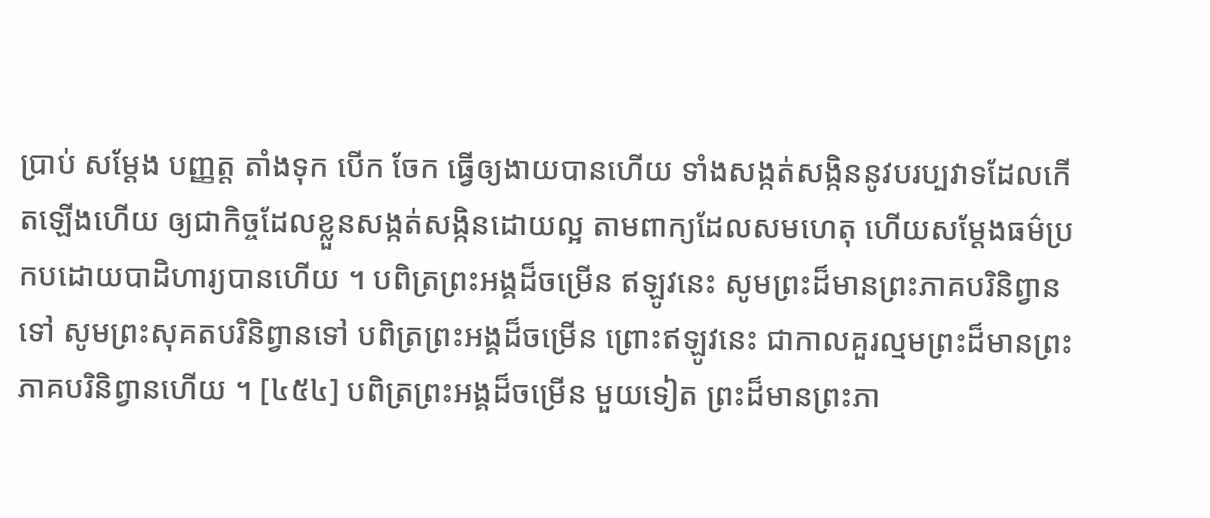ប្រាប់ សម្តែង បញ្ញត្ត តាំងទុក បើក ចែក ធ្វើឲ្យងាយបានហើយ ទាំងសង្កត់សង្កិននូវបរប្បវាទដែលកើតឡើងហើយ ឲ្យជាកិច្ចដែលខ្លួនសង្កត់សង្កិនដោយល្អ តាមពាក្យដែលសមហេតុ ហើយសម្តែងធម៌ប្រកបដោយបាដិហារ្យបានហើយ ។ បពិត្រព្រះអង្គដ៏ចម្រើន ឥឡូវនេះ សូមព្រះដ៏មានព្រះភាគបរិនិព្វាន ទៅ សូមព្រះសុគតបរិនិព្វានទៅ បពិត្រព្រះអង្គដ៏ចម្រើន ព្រោះឥឡូវនេះ ជាកាលគួរល្មមព្រះដ៏មានព្រះភាគបរិនិព្វានហើយ ។ [៤៥៤] បពិត្រព្រះអង្គដ៏ចម្រើន មួយទៀត ព្រះដ៏មានព្រះភា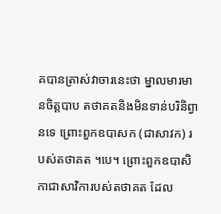គបានត្រាស់វាចារនេះថា ម្នាលមារមានចិត្តបាប តថាគតនិងមិនទាន់បរិនិព្វានទេ ព្រោះពួកឧបាសក (ជាសាវក) របស់តថាគត ។បេ។ ព្រោះពួកឧបាសិកាជាសាវិការបស់តថាគត ដែល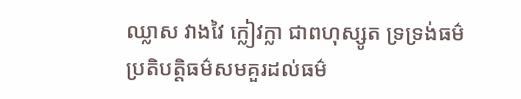ឈ្លាស វាងវៃ ក្លៀវក្លា ជាពហុស្សូត ទ្រទ្រង់ធម៌ ប្រតិបត្តិធម៌សមគួរដល់ធម៌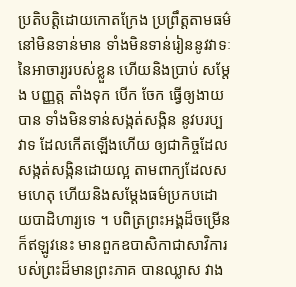ប្រតិបត្តិដោយកោតក្រែង ប្រព្រឹត្តតាមធម៌នៅមិនទាន់មាន ទាំងមិនទាន់រៀននូវវាទៈនៃអាចារ្យរបស់ខ្លួន ហើយនិងប្រាប់ សម្តែង បញ្ញត្ត តាំងទុក បើក ចែក ធ្វើឲ្យងាយបាន ទាំងមិនទាន់សង្កត់សង្កិន នូវបរប្បវាទ ដែលកើតឡើងហើយ ឲ្យជាកិច្ចដែលសង្កត់សង្កិនដោយល្អ តាមពាក្យដែលសមហេតុ ហើយនិងសម្តែងធម៌ប្រកបដោយបាដិហារ្យទេ ។ បពិត្រព្រះអង្គដ៏ចម្រើន ក៏ឥឡូវនេះ មានពួកឧបាសិកាជាសាវិការបស់ព្រះដ៏មានព្រះភាគ បានឈ្លាស វាង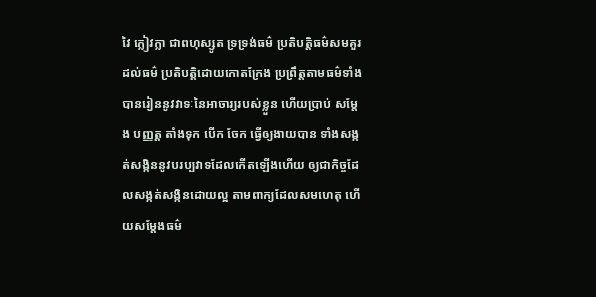វៃ ក្លៀវក្លា ជាពហុស្សូត ទ្រទ្រង់ធម៌ ប្រតិបត្តិធម៌សមគួរដល់ធម៌ ប្រតិបត្តិដោយកោតក្រែង ប្រព្រឹត្តតាមធម៌ទាំងបានរៀននូវវាទៈនៃអាចារ្យរបស់ខ្លួន ហើយប្រាប់ សម្តែង បញ្ញត្ត តាំងទុក បើក ចែក ធ្វើឲ្យងាយបាន ទាំងសង្កត់សង្កិននូវបរប្បវាទដែលកើតឡើងហើយ ឲ្យជាកិច្ចដែលសង្កត់សង្កិនដោយល្អ តាមពាក្យដែលសមហេតុ ហើយសម្តែងធម៌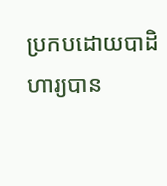ប្រកបដោយបាដិហារ្យបាន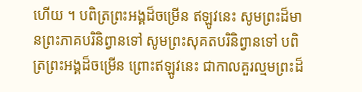ហើយ ។ បពិត្រព្រះអង្គដ៏ចម្រើន ឥឡូវនេះ សូមព្រះដ៏មានព្រះភាគបរិនិព្វានទៅ សូមព្រះសុគតបរិនិព្វានទៅ បពិត្រព្រះអង្គដ៏ចម្រើន ព្រោះឥឡូវនេះ ជាកាលគួរល្មមព្រះដ៏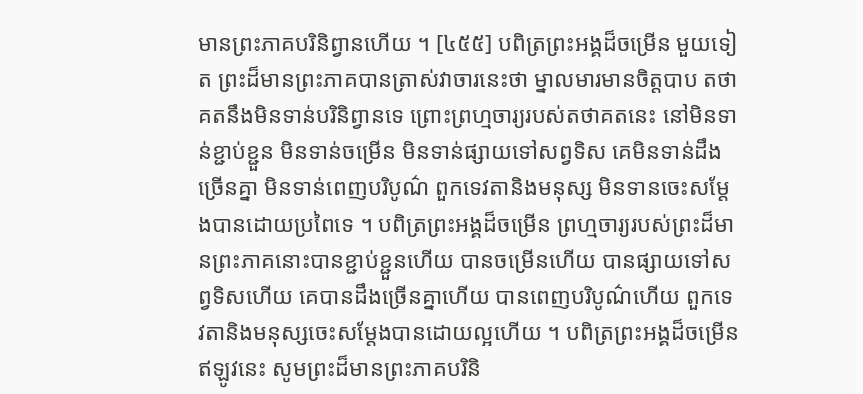មានព្រះភាគបរិនិព្វានហើយ ។ [៤៥៥] បពិត្រព្រះអង្គដ៏ចម្រើន មួយទៀត ព្រះដ៏មានព្រះភាគបានត្រាស់វាចារនេះថា ម្នាលមារមានចិត្តបាប តថាគតនឹងមិនទាន់បរិនិព្វានទេ ព្រោះព្រហ្មចារ្យរបស់តថាគតនេះ នៅមិនទាន់ខ្ជាប់ខ្ជួន មិនទាន់ចម្រើន មិនទាន់ផ្សាយទៅសព្វទិស គេមិនទាន់ដឹងច្រើនគ្នា មិនទាន់ពេញបរិបូណ៌ ពួកទេវតានិងមនុស្ស មិនទានចេះសម្តែងបានដោយប្រពៃទេ ។ បពិត្រព្រះអង្គដ៏ចម្រើន ព្រហ្មចារ្យរបស់ព្រះដ៏មានព្រះភាគនោះបានខ្ជាប់ខ្ជួនហើយ បានចម្រើនហើយ បានផ្សាយទៅសព្វទិសហើយ គេបានដឹងច្រើនគ្នាហើយ បានពេញបរិបូណ៌ហើយ ពួកទេវតានិងមនុស្សចេះសម្តែងបានដោយល្អហើយ ។ បពិត្រព្រះអង្គដ៏ចម្រើន ឥឡូវនេះ សូមព្រះដ៏មានព្រះភាគបរិនិ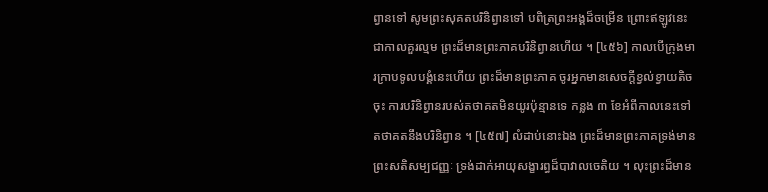ព្វានទៅ សូមព្រះសុគតបរិនិព្វានទៅ បពិត្រព្រះអង្គដ៏ចម្រើន ព្រោះឥឡូវនេះជាកាលគួរល្មម ព្រះដ៏មានព្រះភាគបរិនិព្វានហើយ ។ [៤៥៦] កាលបើក្រុងមារក្រាបទូលបង្គំនេះហើយ ព្រះដ៏មានព្រះភាគ ចូរអ្នកមានសេចក្តីខ្វល់ខ្វាយតិចចុះ ការបរិនិព្វានរបស់តថាគតមិនយូរប៉ុន្មានទេ កន្លង ៣ ខែអំពីកាលនេះទៅ តថាគតនឹងបរិនិព្វាន ។ [៤៥៧] លំដាប់នោះឯង ព្រះដ៏មានព្រះភាគទ្រង់មានព្រះសតិសម្បជញ្ញៈ ទ្រង់ដាក់អាយុសង្ខារព្ធដ៏បាវាលចេតិយ ។ លុះព្រះដ៏មាន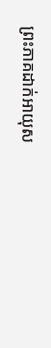ព្រះភាគដាក់អាយុស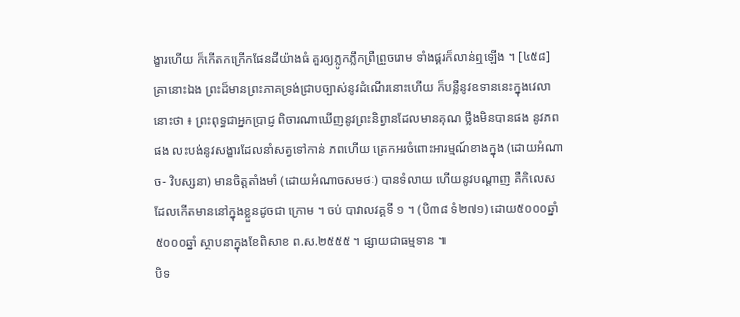ង្ខារហើយ ក៏កើតកក្រើកផែនដីយ៉ាងធំ គួរឲ្យភ្លូកភ្លឹកព្រឺព្រួចរោម ទាំងផ្គរក៏លាន់ឮឡើង ។ [៤៥៨] គ្រានោះឯង ព្រះដ៏មានព្រះភាគទ្រង់ជ្រាបច្បាស់នូវដំណើរនោះហើយ ក៏បន្លឺនូវឧទាននេះក្នុងវេលានោះថា ៖ ព្រះពុទ្ធជាអ្នកប្រាជ្ញ ពិចារណាឃើញនូវព្រះនិព្វានដែលមានគុណ ថ្លឹងមិនបានផង នូវភពផង លះបង់នូវសង្ខារដែលនាំសត្វទៅកាន់ ភពហើយ ត្រេកអរចំពោះអារម្មណ៍ខាងក្នុង (ដោយអំណាច- វិបស្សនា) មានចិត្តតាំងមាំ (ដោយអំណាចសមថៈ) បានទំលាយ ហើយនូវបណ្តាញ គឺកិលេសដែលកើតមាននៅក្នុងខ្លួនដូចជា ក្រោម ។ ចប់ បាវាលវគ្គទី ១ ។ (បិ៣៨ ទំ២៧១) ដោយ៥០០០ឆ្នាំ
៥០០០ឆ្នាំ ស្ថាបនាក្នុងខែពិសាខ ព.ស.២៥៥៥ ។ ផ្សាយជាធម្មទាន ៕
បិទ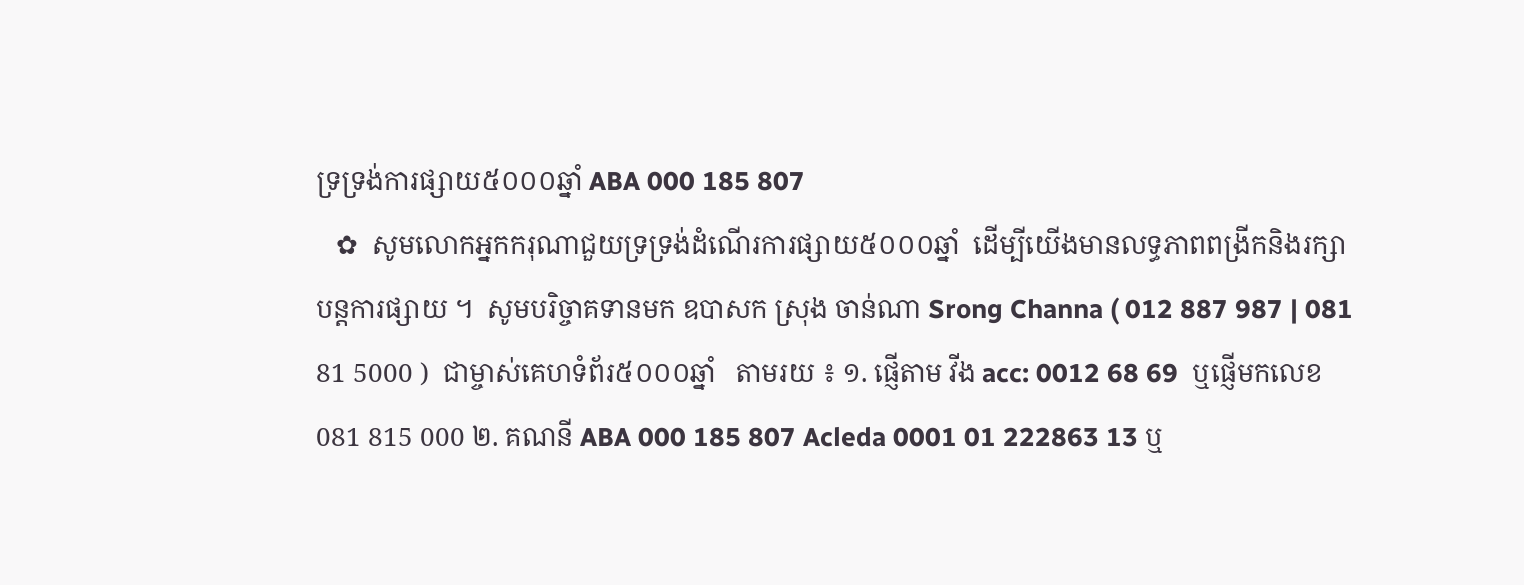ទ្រទ្រង់ការផ្សាយ៥០០០ឆ្នាំ ABA 000 185 807
   ✿  សូមលោកអ្នកករុណាជួយទ្រទ្រង់ដំណើរការផ្សាយ៥០០០ឆ្នាំ  ដើម្បីយើងមានលទ្ធភាពពង្រីកនិងរក្សាបន្តការផ្សាយ ។  សូមបរិច្ចាគទានមក ឧបាសក ស្រុង ចាន់ណា Srong Channa ( 012 887 987 | 081 81 5000 )  ជាម្ចាស់គេហទំព័រ៥០០០ឆ្នាំ   តាមរយ ៖ ១. ផ្ញើតាម វីង acc: 0012 68 69  ឬផ្ញើមកលេខ 081 815 000 ២. គណនី ABA 000 185 807 Acleda 0001 01 222863 13 ឬ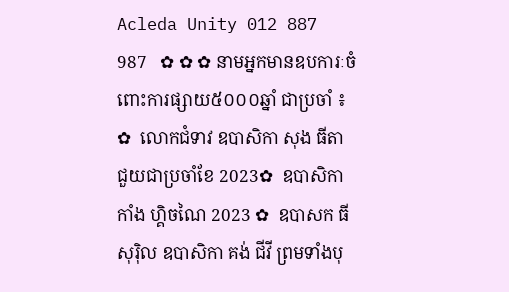Acleda Unity 012 887 987   ✿ ✿ ✿ នាមអ្នកមានឧបការៈចំពោះការផ្សាយ៥០០០ឆ្នាំ ជាប្រចាំ ៖  ✿  លោកជំទាវ ឧបាសិកា សុង ធីតា ជួយជាប្រចាំខែ 2023✿  ឧបាសិកា កាំង ហ្គិចណៃ 2023 ✿  ឧបាសក ធី សុរ៉ិល ឧបាសិកា គង់ ជីវី ព្រមទាំងបុ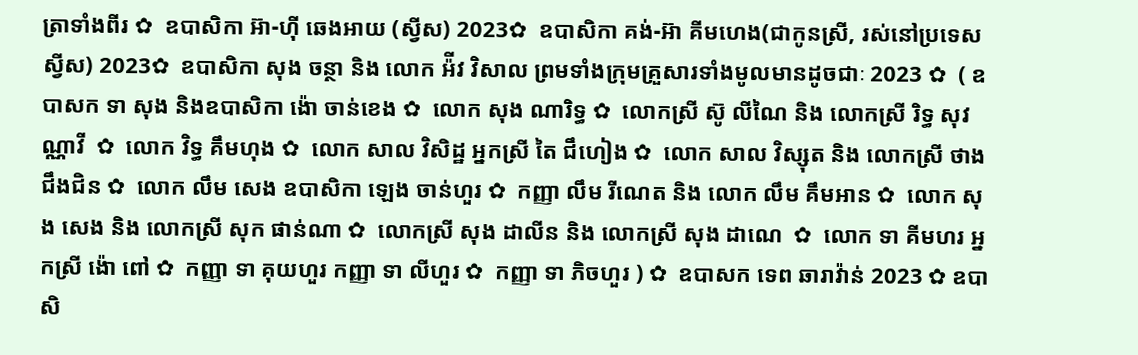ត្រាទាំងពីរ ✿  ឧបាសិកា អ៊ា-ហុី ឆេងអាយ (ស្វីស) 2023✿  ឧបាសិកា គង់-អ៊ា គីមហេង(ជាកូនស្រី, រស់នៅប្រទេសស្វីស) 2023✿  ឧបាសិកា សុង ចន្ថា និង លោក អ៉ីវ វិសាល ព្រមទាំងក្រុមគ្រួសារទាំងមូលមានដូចជាៈ 2023 ✿  ( ឧបាសក ទា សុង និងឧបាសិកា ង៉ោ ចាន់ខេង ✿  លោក សុង ណារិទ្ធ ✿  លោកស្រី ស៊ូ លីណៃ និង លោកស្រី រិទ្ធ សុវណ្ណាវី  ✿  លោក វិទ្ធ គឹមហុង ✿  លោក សាល វិសិដ្ឋ អ្នកស្រី តៃ ជឹហៀង ✿  លោក សាល វិស្សុត និង លោកស្រី ថាង ជឹងជិន ✿  លោក លឹម សេង ឧបាសិកា ឡេង ចាន់ហួរ ✿  កញ្ញា លឹម រីណេត និង លោក លឹម គឹមអាន ✿  លោក សុង សេង និង លោកស្រី សុក ផាន់ណា ✿  លោកស្រី សុង ដាលីន និង លោកស្រី សុង ដាណេ  ✿  លោក ទា គីមហរ អ្នកស្រី ង៉ោ ពៅ ✿  កញ្ញា ទា គុយហួរ កញ្ញា ទា លីហួរ ✿  កញ្ញា ទា ភិចហួរ ) ✿  ឧបាសក ទេព ឆារាវ៉ាន់ 2023 ✿ ឧបាសិ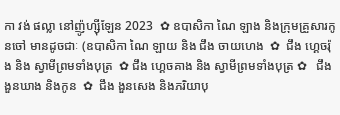កា វង់ ផល្លា នៅញ៉ូហ្ស៊ីឡែន 2023  ✿ ឧបាសិកា ណៃ ឡាង និងក្រុមគ្រួសារកូនចៅ មានដូចជាៈ (ឧបាសិកា ណៃ ឡាយ និង ជឹង ចាយហេង  ✿  ជឹង ហ្គេចរ៉ុង និង ស្វាមីព្រមទាំងបុត្រ  ✿ ជឹង ហ្គេចគាង និង ស្វាមីព្រមទាំងបុត្រ ✿   ជឹង ងួនឃាង និងកូន  ✿  ជឹង ងួនសេង និងភរិយាបុ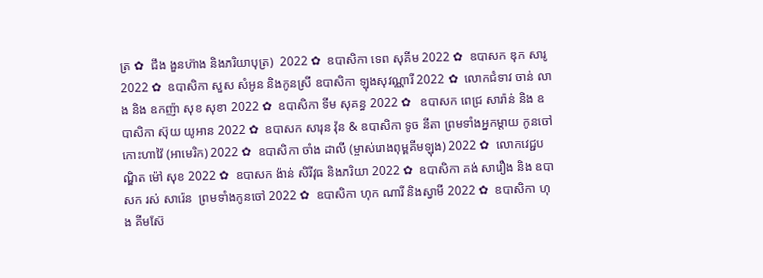ត្រ ✿  ជឹង ងួនហ៊ាង និងភរិយាបុត្រ)  2022 ✿  ឧបាសិកា ទេព សុគីម 2022 ✿  ឧបាសក ឌុក សារូ 2022 ✿  ឧបាសិកា សួស សំអូន និងកូនស្រី ឧបាសិកា ឡុងសុវណ្ណារី 2022 ✿  លោកជំទាវ ចាន់ លាង និង ឧកញ៉ា សុខ សុខា 2022 ✿  ឧបាសិកា ទីម សុគន្ធ 2022 ✿   ឧបាសក ពេជ្រ សារ៉ាន់ និង ឧបាសិកា ស៊ុយ យូអាន 2022 ✿  ឧបាសក សារុន វ៉ុន & ឧបាសិកា ទូច នីតា ព្រមទាំងអ្នកម្តាយ កូនចៅ កោះហាវ៉ៃ (អាមេរិក) 2022 ✿  ឧបាសិកា ចាំង ដាលី (ម្ចាស់រោងពុម្ពគីមឡុង) 2022 ✿  លោកវេជ្ជបណ្ឌិត ម៉ៅ សុខ 2022 ✿  ឧបាសក ង៉ាន់ សិរីវុធ និងភរិយា 2022 ✿  ឧបាសិកា គង់ សារឿង និង ឧបាសក រស់ សារ៉េន  ព្រមទាំងកូនចៅ 2022 ✿  ឧបាសិកា ហុក ណារី និងស្វាមី 2022 ✿  ឧបាសិកា ហុង គីមស៊ែ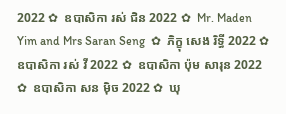2022 ✿  ឧបាសិកា រស់ ជិន 2022 ✿  Mr. Maden Yim and Mrs Saran Seng  ✿  ភិក្ខុ សេង រិទ្ធី 2022 ✿  ឧបាសិកា រស់ វី 2022 ✿  ឧបាសិកា ប៉ុម សារុន 2022 ✿  ឧបាសិកា សន ម៉ិច 2022 ✿  ឃុ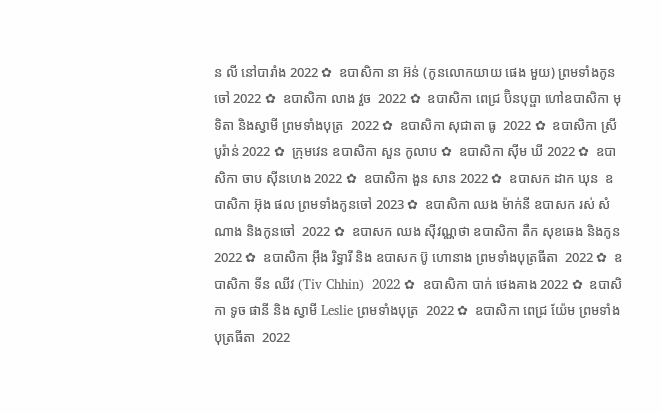ន លី នៅបារាំង 2022 ✿  ឧបាសិកា នា អ៊ន់ (កូនលោកយាយ ផេង មួយ) ព្រមទាំងកូនចៅ 2022 ✿  ឧបាសិកា លាង វួច  2022 ✿  ឧបាសិកា ពេជ្រ ប៊ិនបុប្ផា ហៅឧបាសិកា មុទិតា និងស្វាមី ព្រមទាំងបុត្រ  2022 ✿  ឧបាសិកា សុជាតា ធូ  2022 ✿  ឧបាសិកា ស្រី បូរ៉ាន់ 2022 ✿  ក្រុមវេន ឧបាសិកា សួន កូលាប ✿  ឧបាសិកា ស៊ីម ឃី 2022 ✿  ឧបាសិកា ចាប ស៊ីនហេង 2022 ✿  ឧបាសិកា ងួន សាន 2022 ✿  ឧបាសក ដាក ឃុន  ឧបាសិកា អ៊ុង ផល ព្រមទាំងកូនចៅ 2023 ✿  ឧបាសិកា ឈង ម៉ាក់នី ឧបាសក រស់ សំណាង និងកូនចៅ  2022 ✿  ឧបាសក ឈង សុីវណ្ណថា ឧបាសិកា តឺក សុខឆេង និងកូន 2022 ✿  ឧបាសិកា អុឹង រិទ្ធារី និង ឧបាសក ប៊ូ ហោនាង ព្រមទាំងបុត្រធីតា  2022 ✿  ឧបាសិកា ទីន ឈីវ (Tiv Chhin)  2022 ✿  ឧបាសិកា បាក់ ថេងគាង 2022 ✿  ឧបាសិកា ទូច ផានី និង ស្វាមី Leslie ព្រមទាំងបុត្រ  2022 ✿  ឧបាសិកា ពេជ្រ យ៉ែម ព្រមទាំងបុត្រធីតា  2022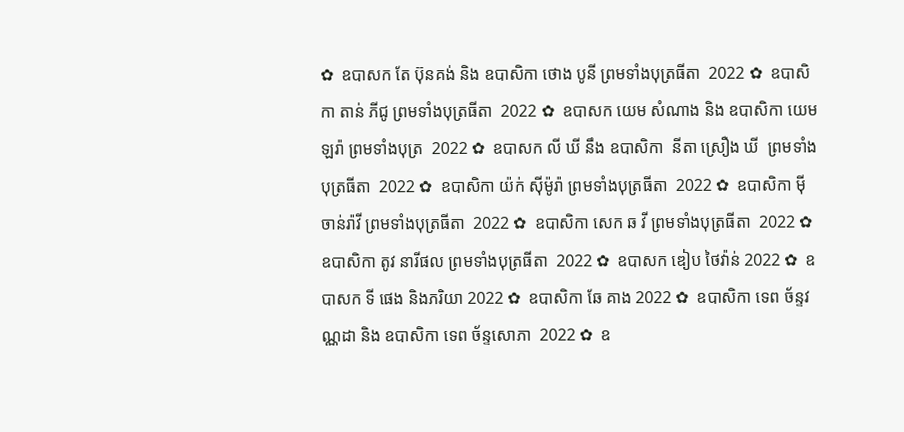✿  ឧបាសក តែ ប៊ុនគង់ និង ឧបាសិកា ថោង បូនី ព្រមទាំងបុត្រធីតា  2022 ✿  ឧបាសិកា តាន់ ភីជូ ព្រមទាំងបុត្រធីតា  2022 ✿  ឧបាសក យេម សំណាង និង ឧបាសិកា យេម ឡរ៉ា ព្រមទាំងបុត្រ  2022 ✿  ឧបាសក លី ឃី នឹង ឧបាសិកា  នីតា ស្រឿង ឃី  ព្រមទាំងបុត្រធីតា  2022 ✿  ឧបាសិកា យ៉ក់ សុីម៉ូរ៉ា ព្រមទាំងបុត្រធីតា  2022 ✿  ឧបាសិកា មុី ចាន់រ៉ាវី ព្រមទាំងបុត្រធីតា  2022 ✿  ឧបាសិកា សេក ឆ វី ព្រមទាំងបុត្រធីតា  2022 ✿  ឧបាសិកា តូវ នារីផល ព្រមទាំងបុត្រធីតា  2022 ✿  ឧបាសក ឌៀប ថៃវ៉ាន់ 2022 ✿  ឧបាសក ទី ផេង និងភរិយា 2022 ✿  ឧបាសិកា ឆែ គាង 2022 ✿  ឧបាសិកា ទេព ច័ន្ទវណ្ណដា និង ឧបាសិកា ទេព ច័ន្ទសោភា  2022 ✿  ឧ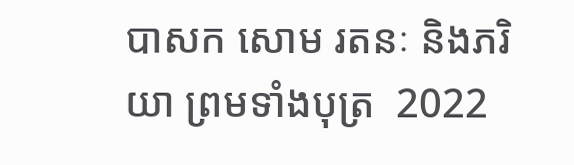បាសក សោម រតនៈ និងភរិយា ព្រមទាំងបុត្រ  2022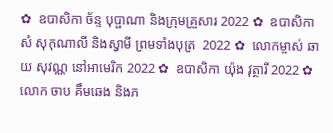✿  ឧបាសិកា ច័ន្ទ បុប្ផាណា និងក្រុមគ្រួសារ 2022 ✿  ឧបាសិកា សំ សុកុណាលី និងស្វាមី ព្រមទាំងបុត្រ  2022 ✿  លោកម្ចាស់ ឆាយ សុវណ្ណ នៅអាមេរិក 2022 ✿  ឧបាសិកា យ៉ុង វុត្ថារី 2022 ✿  លោក ចាប គឹមឆេង និងភ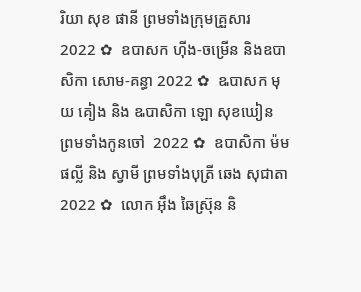រិយា សុខ ផានី ព្រមទាំងក្រុមគ្រួសារ 2022 ✿  ឧបាសក ហ៊ីង-ចម្រើន និងឧបាសិកា សោម-គន្ធា 2022 ✿  ឩបាសក មុយ គៀង និង ឩបាសិកា ឡោ សុខឃៀន ព្រមទាំងកូនចៅ  2022 ✿  ឧបាសិកា ម៉ម ផល្លី និង ស្វាមី ព្រមទាំងបុត្រី ឆេង សុជាតា 2022 ✿  លោក អ៊ឹង ឆៃស្រ៊ុន និ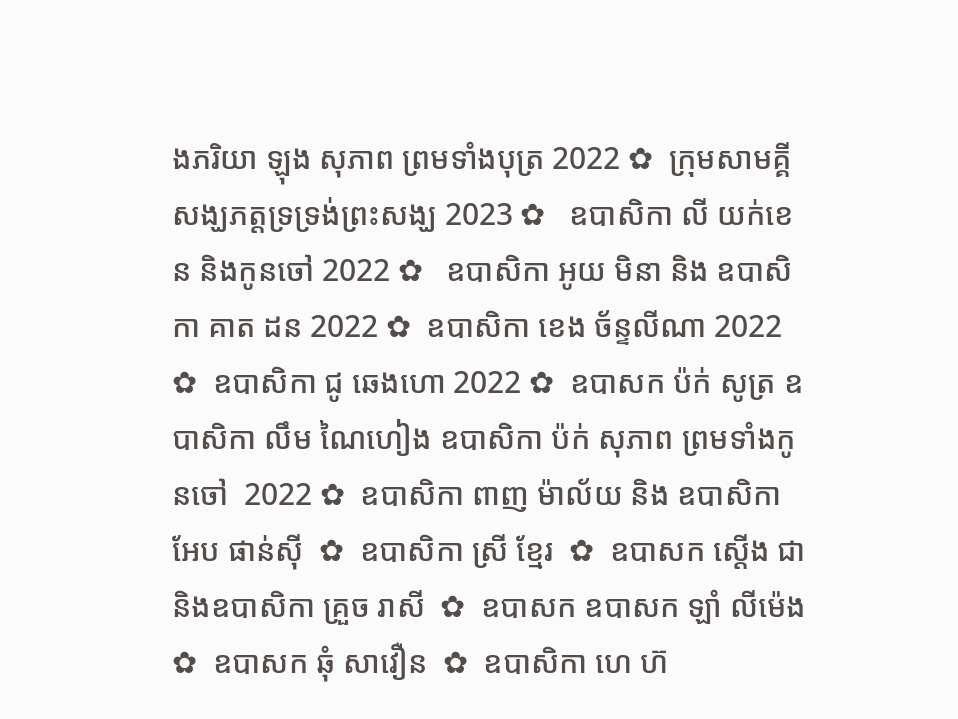ងភរិយា ឡុង សុភាព ព្រមទាំងបុត្រ 2022 ✿  ក្រុមសាមគ្គីសង្ឃភត្តទ្រទ្រង់ព្រះសង្ឃ 2023 ✿   ឧបាសិកា លី យក់ខេន និងកូនចៅ 2022 ✿   ឧបាសិកា អូយ មិនា និង ឧបាសិកា គាត ដន 2022 ✿  ឧបាសិកា ខេង ច័ន្ទលីណា 2022 ✿  ឧបាសិកា ជូ ឆេងហោ 2022 ✿  ឧបាសក ប៉ក់ សូត្រ ឧបាសិកា លឹម ណៃហៀង ឧបាសិកា ប៉ក់ សុភាព ព្រមទាំងកូនចៅ  2022 ✿  ឧបាសិកា ពាញ ម៉ាល័យ និង ឧបាសិកា អែប ផាន់ស៊ី  ✿  ឧបាសិកា ស្រី ខ្មែរ  ✿  ឧបាសក ស្តើង ជា និងឧបាសិកា គ្រួច រាសី  ✿  ឧបាសក ឧបាសក ឡាំ លីម៉េង ✿  ឧបាសក ឆុំ សាវឿន  ✿  ឧបាសិកា ហេ ហ៊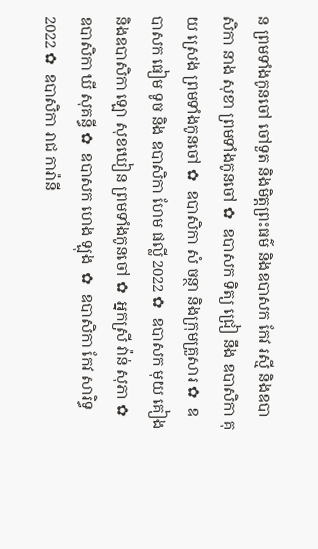ន ព្រមទាំងកូនចៅ ចៅទួត និងមិត្តព្រះធម៌ និងឧបាសក កែវ រស្មី និងឧបាសិកា នាង សុខា ព្រមទាំងកូនចៅ ✿  ឧបាសក ទិត្យ ជ្រៀ នឹង ឧបាសិកា គុយ ស្រេង ព្រមទាំងកូនចៅ ✿  ឧបាសិកា សំ ចន្ថា និងក្រុមគ្រួសារ ✿  ឧបាសក ធៀម ទូច និង ឧបាសិកា ហែម ផល្លី 2022 ✿  ឧបាសក មុយ គៀង និងឧបាសិកា ឡោ សុខឃៀន ព្រមទាំងកូនចៅ ✿  អ្នកស្រី វ៉ាន់ សុភា ✿  ឧបាសិកា ឃី សុគន្ធី ✿  ឧបាសក ហេង ឡុង  ✿  ឧបាសិកា កែវ សារិទ្ធ 2022 ✿  ឧបាសិកា រាជ ការ៉ានី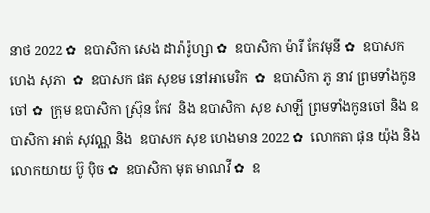នាថ 2022 ✿  ឧបាសិកា សេង ដារ៉ារ៉ូហ្សា ✿  ឧបាសិកា ម៉ារី កែវមុនី ✿  ឧបាសក ហេង សុភា  ✿  ឧបាសក ផត សុខម នៅអាមេរិក  ✿  ឧបាសិកា ភូ នាវ ព្រមទាំងកូនចៅ ✿  ក្រុម ឧបាសិកា ស្រ៊ុន កែវ  និង ឧបាសិកា សុខ សាឡី ព្រមទាំងកូនចៅ និង ឧបាសិកា អាត់ សុវណ្ណ និង  ឧបាសក សុខ ហេងមាន 2022 ✿  លោកតា ផុន យ៉ុង និង លោកយាយ ប៊ូ ប៉ិច ✿  ឧបាសិកា មុត មាណវី ✿  ឧ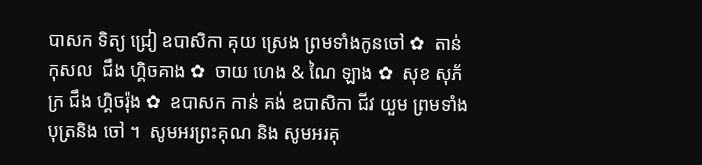បាសក ទិត្យ ជ្រៀ ឧបាសិកា គុយ ស្រេង ព្រមទាំងកូនចៅ ✿  តាន់ កុសល  ជឹង ហ្គិចគាង ✿  ចាយ ហេង & ណៃ ឡាង ✿  សុខ សុភ័ក្រ ជឹង ហ្គិចរ៉ុង ✿  ឧបាសក កាន់ គង់ ឧបាសិកា ជីវ យួម ព្រមទាំងបុត្រនិង ចៅ ។  សូមអរព្រះគុណ និង សូមអរគុ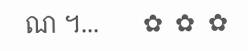ណ ។...       ✿  ✿  ✿